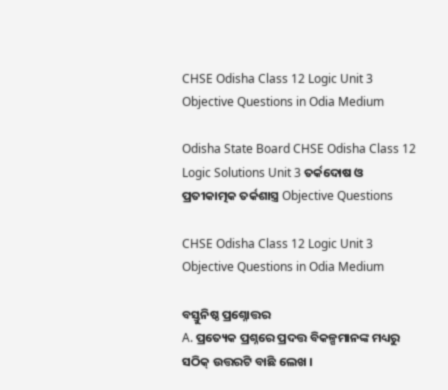CHSE Odisha Class 12 Logic Unit 3 Objective Questions in Odia Medium

Odisha State Board CHSE Odisha Class 12 Logic Solutions Unit 3 ତର୍କଦୋଷ ଓ ପ୍ରତୀକାତ୍ମକ ତର୍କଶାସ୍ତ୍ର Objective Questions

CHSE Odisha Class 12 Logic Unit 3 Objective Questions in Odia Medium

ବସ୍ତୁନିଷ୍ଠ ପ୍ରଶ୍ନୋତ୍ତର
A. ପ୍ରତ୍ୟେକ ପ୍ରଶ୍ନରେ ପ୍ରଦତ୍ତ ବିକଳ୍ପମାନଙ୍କ ମଧ୍ୟରୁ ସଠିକ୍ ଉତ୍ତରଟି ବାଛି ଲେଖ ।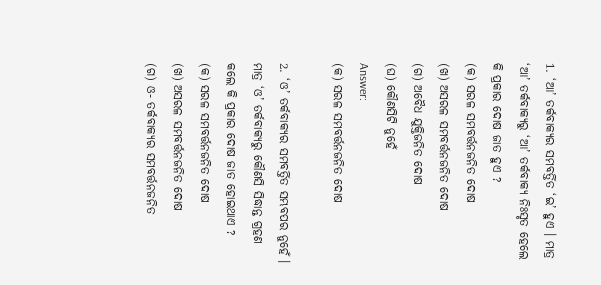1. ‘ଆ’ ତର୍କବାକ୍ୟର ସମବର୍ତ୍ତିତ ‘ଇ’ ହୁଏ । ମାତ୍ର ‘ଆ’ ତର୍କବାକ୍ୟରୁ ‘ଆ’ ତର୍କବାକ୍ୟ ନିଃସୃତ ହେଲେ କି ପ୍ରକାର ଦୋଷ ଜାତ ହୁଏ ?
(କ) ସରଳ ସମବର୍ତ୍ତନଜନିତ ଦୋଷ
(ଖ) ଅସରଳ ସମବର୍ତ୍ତନଜନିତ ଦୋଷ
(ଗ) ଅବୈଧ ଯୁକ୍ତିଜନିତ ଦୋଷ
(ଘ) କୌଣସିଟି ନୁହେଁ
Answer:
(କ) ସରଳ ସମବର୍ତ୍ତନଜନିତ ଦୋଷ

2. ‘ଓ’ ତର୍କବାକ୍ୟର ସମବର୍ତ୍ତିତ ସମ୍ଭବପର ନୁହେଁ । ମାତ୍ର ‘ଓ’ ତର୍କବାକ୍ୟରୁ କୌଣସି ସିଦ୍ଧାନ୍ତ ଗ୍ରହଣ କଲେ କି ପ୍ରକାର ଦୋଷ ଜାତ ହୋଇଥାଏ ?
(କ) ସରଳ ସମବର୍ତ୍ତନଜନିତ ଦୋଷ
(ଖ) ଅସରଳ ସମବର୍ତ୍ତନଜନିତ ଦୋଷ
(ଗ) ଓ- ତର୍କବାକ୍ୟର ସମବର୍ତ୍ତନଜନିତ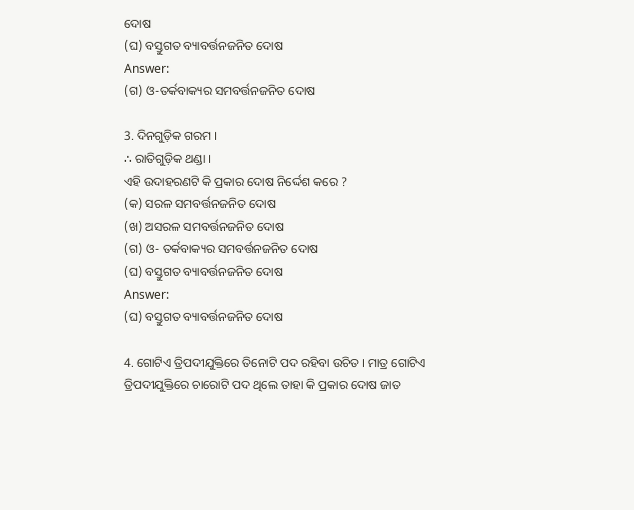ଦୋଷ
(ଘ) ବସ୍ତୁଗତ ବ୍ୟାବର୍ତ୍ତନଜନିତ ଦୋଷ
Answer:
(ଗ) ଓ-ତର୍କବାକ୍ୟର ସମବର୍ତ୍ତନଜନିତ ଦୋଷ

3. ଦିନଗୁଡ଼ିକ ଗରମ ।
∴ ରାତିଗୁଡ଼ିକ ଥଣ୍ଡା ।
ଏହି ଉଦାହରଣଟି କି ପ୍ରକାର ଦୋଷ ନିର୍ଦ୍ଦେଶ କରେ ?
(କ) ସରଳ ସମବର୍ତ୍ତନଜନିତ ଦୋଷ
(ଖ) ଅସରଳ ସମବର୍ତ୍ତନଜନିତ ଦୋଷ
(ଗ) ଓ- ତର୍କବାକ୍ୟର ସମବର୍ତ୍ତନଜନିତ ଦୋଷ
(ଘ) ବସ୍ତୁଗତ ବ୍ୟାବର୍ତ୍ତନଜନିତ ଦୋଷ
Answer:
(ଘ) ବସ୍ତୁଗତ ବ୍ୟାବର୍ତ୍ତନଜନିତ ଦୋଷ

4. ଗୋଟିଏ ତ୍ରିପଦୀଯୁକ୍ତିରେ ତିନୋଟି ପଦ ରହିବା ଉଚିତ । ମାତ୍ର ଗୋଟିଏ ତ୍ରିପଦୀଯୁକ୍ତିରେ ଚାରୋଟି ପଦ ଥିଲେ ତାହା କି ପ୍ରକାର ଦୋଷ ଜାତ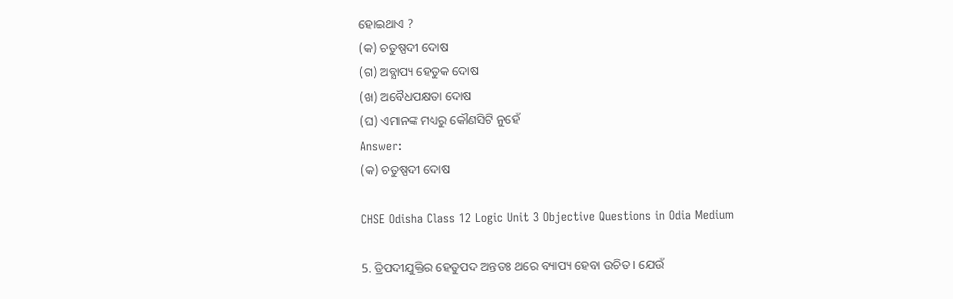ହୋଇଥାଏ ?
(କ) ଚତୁଷ୍ପଦୀ ଦୋଷ
(ଗ) ଅବ୍ଯାପ୍ୟ ହେତୁକ ଦୋଷ
(ଖ) ଅବୈଧପକ୍ଷତା ଦୋଷ
(ଘ) ଏମାନଙ୍କ ମଧ୍ୟରୁ କୌଣସିଟି ନୁହେଁ
Answer:
(କ) ଚତୁଷ୍ପଦୀ ଦୋଷ

CHSE Odisha Class 12 Logic Unit 3 Objective Questions in Odia Medium

5. ତ୍ରିପଦୀଯୁକ୍ତିର ହେତୁପଦ ଅନ୍ତତଃ ଥରେ ବ୍ୟାପ୍ୟ ହେବା ଉଚିତ । ଯେଉଁ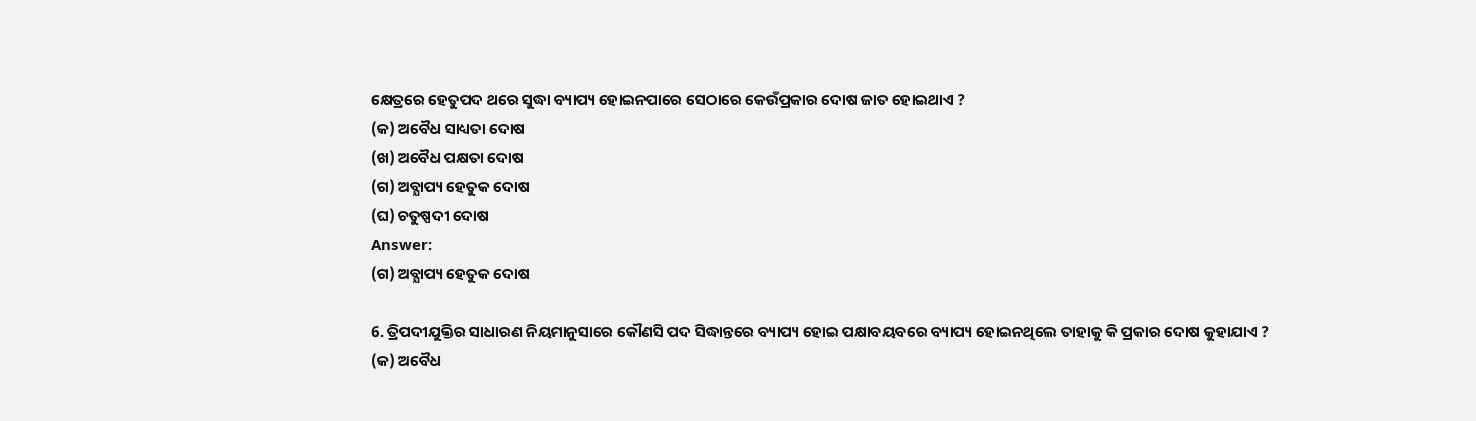କ୍ଷେତ୍ରରେ ହେତୁପଦ ଥରେ ସୁଦ୍ଧା ବ୍ୟାପ୍ୟ ହୋଇନପାରେ ସେଠାରେ କେଉଁପ୍ରକାର ଦୋଷ ଜାତ ହୋଇଥାଏ ?
(କ) ଅବୈଧ ସାଧ୍ୟତା ଦୋଷ
(ଖ) ଅବୈଧ ପକ୍ଷତା ଦୋଷ
(ଗ) ଅବ୍ଯାପ୍ୟ ହେତୁକ ଦୋଷ
(ଘ) ଚତୁଷ୍ପଦୀ ଦୋଷ
Answer:
(ଗ) ଅବ୍ଯାପ୍ୟ ହେତୁକ ଦୋଷ

6. ତ୍ରିପଦୀଯୁକ୍ତିର ସାଧାରଣ ନିୟମାନୁସାରେ କୌଣସି ପଦ ସିଦ୍ଧାନ୍ତରେ ବ୍ୟାପ୍ୟ ହୋଇ ପକ୍ଷାବୟବରେ ବ୍ୟାପ୍ୟ ହୋଇନଥିଲେ ତାହାକୁ କି ପ୍ରକାର ଦୋଷ କୁହାଯାଏ ?
(କ) ଅବୈଧ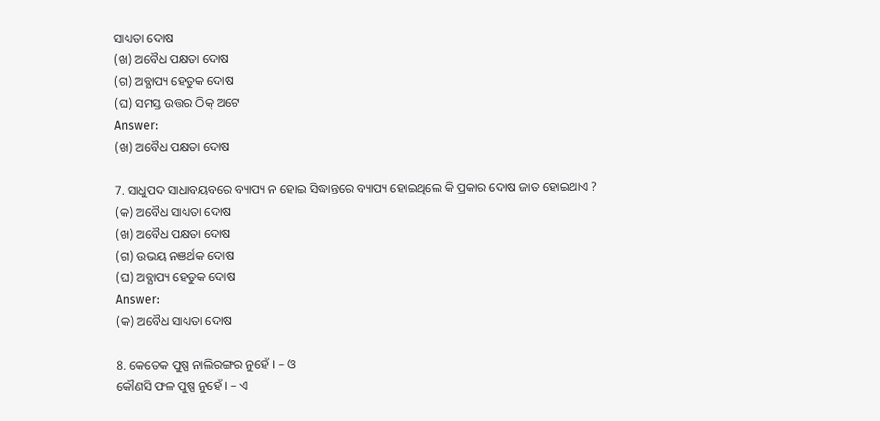ସାଧ୍ୟତା ଦୋଷ
(ଖ) ଅବୈଧ ପକ୍ଷତା ଦୋଷ
(ଗ) ଅବ୍ଯାପ୍ୟ ହେତୁକ ଦୋଷ
(ଘ) ସମସ୍ତ ଉତ୍ତର ଠିକ୍ ଅଟେ
Answer:
(ଖ) ଅବୈଧ ପକ୍ଷତା ଦୋଷ

7. ସାଧୁପଦ ସାଧାବୟବରେ ବ୍ୟାପ୍ୟ ନ ହୋଇ ସିଦ୍ଧାନ୍ତରେ ବ୍ୟାପ୍ୟ ହୋଇଥିଲେ କି ପ୍ରକାର ଦୋଷ ଜାତ ହୋଇଥାଏ ?
(କ) ଅବୈଧ ସାଧ୍ୟତା ଦୋଷ
(ଖ) ଅବୈଧ ପକ୍ଷତା ଦୋଷ
(ଗ) ଉଭୟ ନଞର୍ଥକ ଦୋଷ
(ଘ) ଅବ୍ଯାପ୍ୟ ହେତୁକ ଦୋଷ
Answer:
(କ) ଅବୈଧ ସାଧ୍ୟତା ଦୋଷ

8. କେତେକ ପୁଷ୍ପ ନାଲିରଙ୍ଗର ନୁହେଁ । – ଓ
କୌଣସି ଫଳ ପୁଷ୍ପ ନୁହେଁ । – ଏ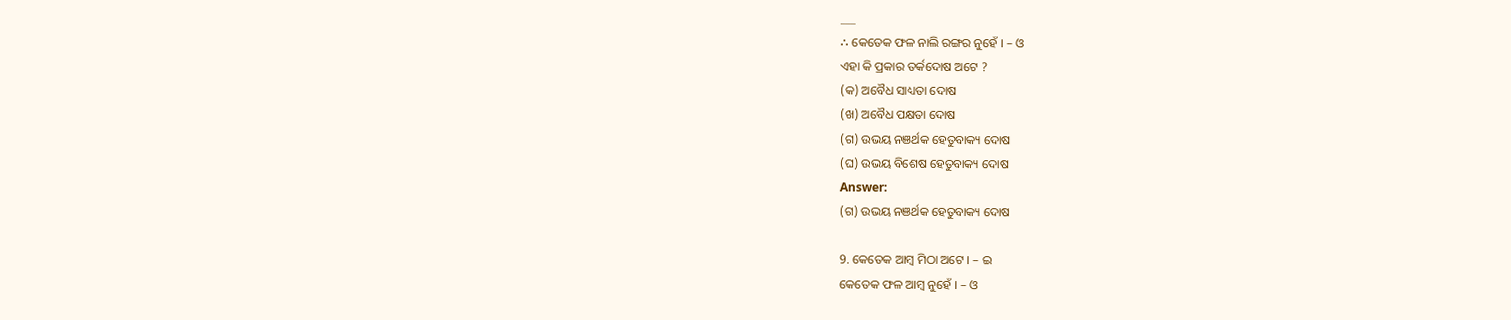___
∴ କେତେକ ଫଳ ନାଲି ରଙ୍ଗର ନୁହେଁ । – ଓ
ଏହା କି ପ୍ରକାର ତର୍କଦୋଷ ଅଟେ ?
(କ) ଅବୈଧ ସାଧ୍ୟତା ଦୋଷ
(ଖ) ଅବୈଧ ପକ୍ଷତା ଦୋଷ
(ଗ) ଉଭୟ ନଞର୍ଥକ ହେତୁବାକ୍ୟ ଦୋଷ
(ଘ) ଉଭୟ ବିଶେଷ ହେତୁବାକ୍ୟ ଦୋଷ
Answer:
(ଗ) ଉଭୟ ନଞର୍ଥକ ହେତୁବାକ୍ୟ ଦୋଷ

9. କେତେକ ଆମ୍ବ ମିଠା ଅଟେ । – ଇ
କେତେକ ଫଳ ଆମ୍ବ ନୁହେଁ । – ଓ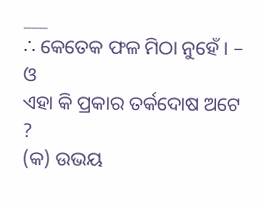___
∴ କେତେକ ଫଳ ମିଠା ନୁହେଁ । – ଓ
ଏହା କି ପ୍ରକାର ତର୍କଦୋଷ ଅଟେ ?
(କ) ଉଭୟ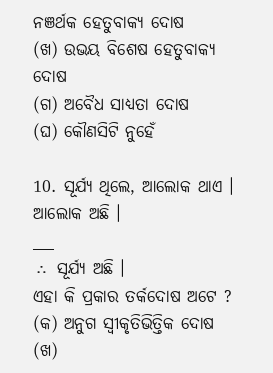ନଞର୍ଥକ ହେତୁବାକ୍ୟ ଦୋଷ
(ଖ) ଉଭୟ ବିଶେଷ ହେତୁବାକ୍ୟ ଦୋଷ
(ଗ) ଅବୈଧ ସାଧ୍ୟତା ଦୋଷ
(ଘ) କୌଣସିଟି ନୁହେଁ

10. ସୂର୍ଯ୍ୟ ଥିଲେ, ଆଲୋକ ଥାଏ ।
ଆଲୋକ ଅଛି ।
___
∴ ସୂର୍ଯ୍ୟ ଅଛି ।
ଏହା କି ପ୍ରକାର ତର୍କଦୋଷ ଅଟେ ?
(କ) ଅନୁଗ ସ୍ୱୀକୃତିଭିତ୍ତିକ ଦୋଷ
(ଖ)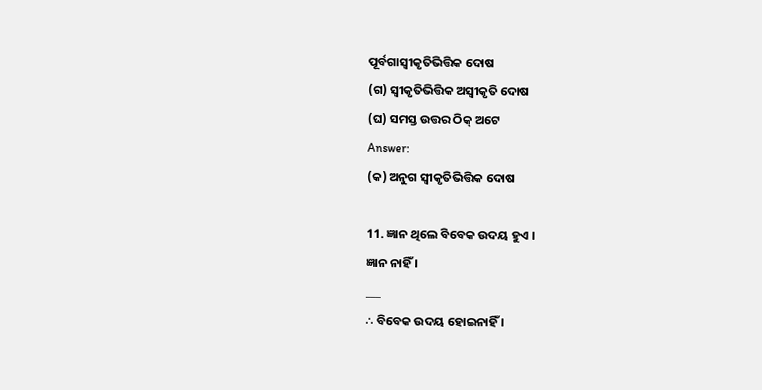ପୂର୍ବଗାସ୍ଵୀକୃତିଭିତ୍ତିକ ଦୋଷ
(ଗ) ସ୍ଵୀକୃତିଭିତ୍ତିକ ଅସ୍ଵୀକୃତି ଦୋଷ
(ଘ) ସମସ୍ତ ଉତ୍ତର ଠିକ୍ ଅଟେ
Answer:
(କ) ଅନୁଗ ସ୍ବୀକୃତିଭିତ୍ତିକ ଦୋଷ

11. ଜ୍ଞାନ ଥିଲେ ବିବେକ ଉଦୟ ହୁଏ ।
ଜ୍ଞାନ ନାହିଁ ।
___
∴ ବିବେକ ଉଦୟ ହୋଇନାହିଁ ।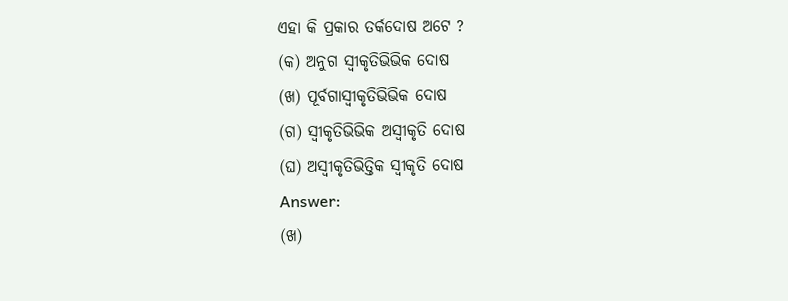ଏହା କି ପ୍ରକାର ତର୍କଦୋଷ ଅଟେ ?
(କ) ଅନୁଗ ସ୍ଵୀକୃତିଭିଭିକ ଦୋଷ
(ଖ) ପୂର୍ବଗାସ୍ଵୀକୃତିଭିଭିକ ଦୋଷ
(ଗ) ସ୍ଵୀକୃତିଭିଭିକ ଅସ୍ବୀକୃତି ଦୋଷ
(ଘ) ଅସ୍ଵୀକୃତିଭିତ୍ତିକ ସ୍ବୀକୃତି ଦୋଷ
Answer:
(ଖ)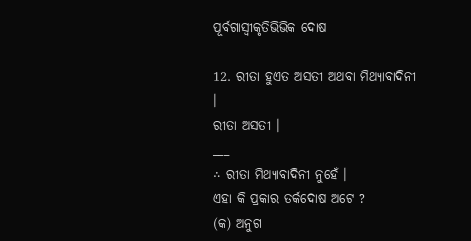ପୂର୍ବଗାସ୍ଵୀକୃତିଭିଭିକ ଦୋଷ

12. ରୀତା ହୁଏତ ଅସତୀ ଅଥବା ମିଥ୍ୟାବାଦିନୀ ।
ରୀତା ଅସତୀ ।
___
∴ ରୀତା ମିଥ୍ୟାବାଦିନୀ ନୁହେଁ ।
ଏହା କି ପ୍ରକାର ତର୍କଦୋଷ ଅଟେ ?
(କ) ଅନୁଗ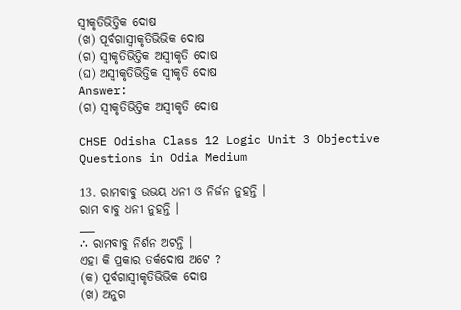ସ୍ବୀକୃତିଭିତ୍ତିକ ଦୋଷ
(ଖ) ପୂର୍ବଗାସ୍ଵୀକୃତିଭିଭିକ ଦୋଷ
(ଗ) ସ୍ଵୀକୃତିଭିତ୍ତିକ ଅସ୍ଵୀକୃତି ଦୋଷ
(ଘ) ଅସ୍ଵୀକୃତିଭିତ୍ତିକ ସ୍ୱୀକୃତି ଦୋଷ
Answer:
(ଗ) ସ୍ଵୀକୃତିଭିତ୍ତିକ ଅସ୍ଵୀକୃତି ଦୋଷ

CHSE Odisha Class 12 Logic Unit 3 Objective Questions in Odia Medium

13. ରାମବାବୁ ଉଭୟ ଧନୀ ଓ ନିର୍ଜନ ନୁହନ୍ତି ।
ରାମ ବାବୁ ଧନୀ ନୁହନ୍ତି ।
___
∴ ରାମବାବୁ ନିର୍ଶନ ଅଟନ୍ତି ।
ଏହା କି ପ୍ରକାର ତର୍କଦୋଷ ଅଟେ ?
(କ) ପୂର୍ବଗାସ୍ଵୀକୃତିଭିଭିକ ଦୋଷ
(ଖ) ଅନୁଗ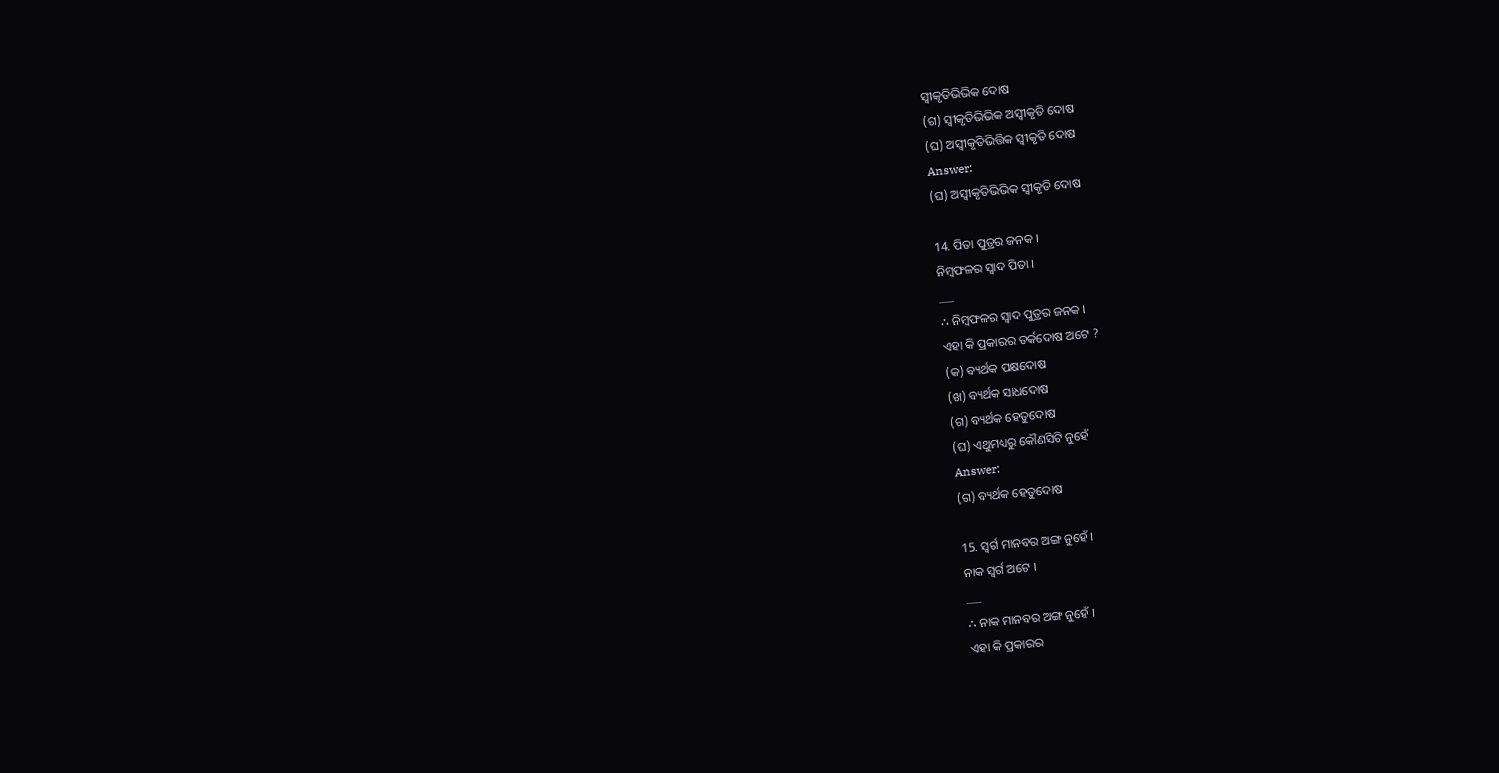ସ୍ଵୀକୃତିଭିଭିକ ଦୋଷ
(ଗ) ସ୍ଵୀକୃତିଭିଭିକ ଅସ୍ବୀକୃତି ଦୋଷ
(ଘ) ଅସ୍ଵୀକୃତିଭିତ୍ତିକ ସ୍ବୀକୃତି ଦୋଷ
Answer:
(ଘ) ଅସ୍ଵୀକୃତିଭିଭିକ ସ୍ୱୀକୃତି ଦୋଷ

14. ପିତା ପୁତ୍ରର ଜନକ ।
ନିମ୍ବଫଳର ସ୍ବାଦ ପିତା ।
___
∴ ନିମ୍ବଫଳର ସ୍ଵାଦ ପୁତ୍ରର ଜନକ ।
ଏହା କି ପ୍ରକାରର ତର୍କଦୋଷ ଅଟେ ?
(କ) ବ୍ୟର୍ଥକ ପକ୍ଷଦୋଷ
(ଖ) ବ୍ୟର୍ଥକ ସାଧଦୋଷ
(ଗ) ବ୍ୟର୍ଥକ ହେତୁଦୋଷ
(ଘ) ଏଥୁମଧ୍ୟରୁ କୌଣସିଟି ନୁହେଁ
Answer:
(ଗ) ବ୍ୟର୍ଥକ ହେତୁଦୋଷ

15. ସ୍ଵର୍ଗ ମାନବର ଅଙ୍ଗ ନୁହେଁ ।
ନାକ ସ୍ଵର୍ଗ ଅଟେ ।
___
∴ ନାକ ମାନବର ଅଙ୍ଗ ନୁହେଁ ।
ଏହା କି ପ୍ରକାରର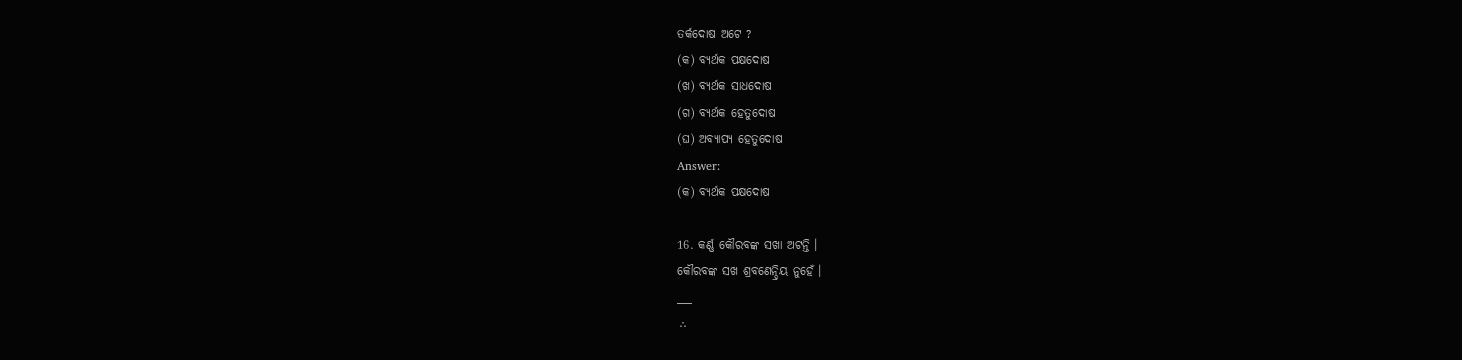ତର୍କଦୋଷ ଅଟେ ?
(କ) ବ୍ୟର୍ଥକ ପକ୍ଷଦୋଷ
(ଖ) ବ୍ୟର୍ଥକ ସାଧଦୋଷ
(ଗ) ବ୍ୟର୍ଥକ ହେତୁଦୋଷ
(ଘ) ଅବ୍ଯାପ୍ୟ ହେତୁଦୋଷ
Answer:
(କ) ବ୍ୟର୍ଥକ ପକ୍ଷଦୋଷ

16. କର୍ଣ୍ଣ କୌରବଙ୍କ ସଖା ଅଟନ୍ତି ।
କୌରବଙ୍କ ସଖ ଶ୍ରବଣେନ୍ଦ୍ରିୟ ନୁହେଁ ।
___
∴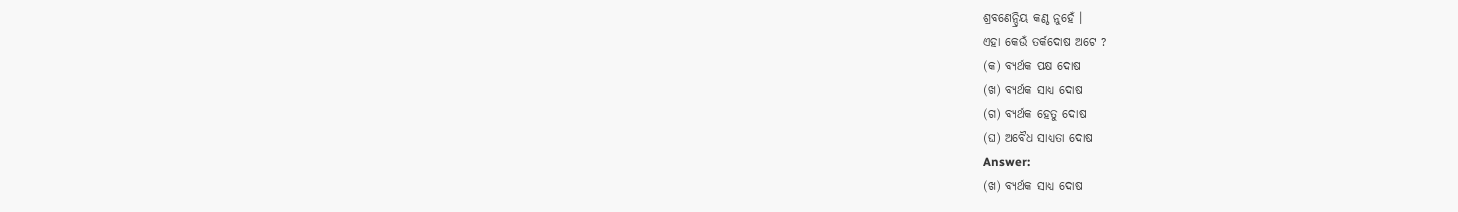ଶ୍ରବଣେନ୍ଦ୍ରିୟ କଣ୍ଠ ନୁହେଁ ।
ଏହା କେଉଁ ତର୍କଦୋଷ ଅଟେ ?
(କ) ବ୍ୟର୍ଥକ ପକ୍ଷ ଦୋଷ
(ଖ) ବ୍ୟର୍ଥକ ସାଧ୍ୟ ଦୋଷ
(ଗ) ବ୍ୟର୍ଥକ ହେତୁ ଦୋଷ
(ଘ) ଅବୈଧ ସାଧ୍ୟତା ଦୋଷ
Answer:
(ଖ) ବ୍ୟର୍ଥକ ସାଧ୍ୟ ଦୋଷ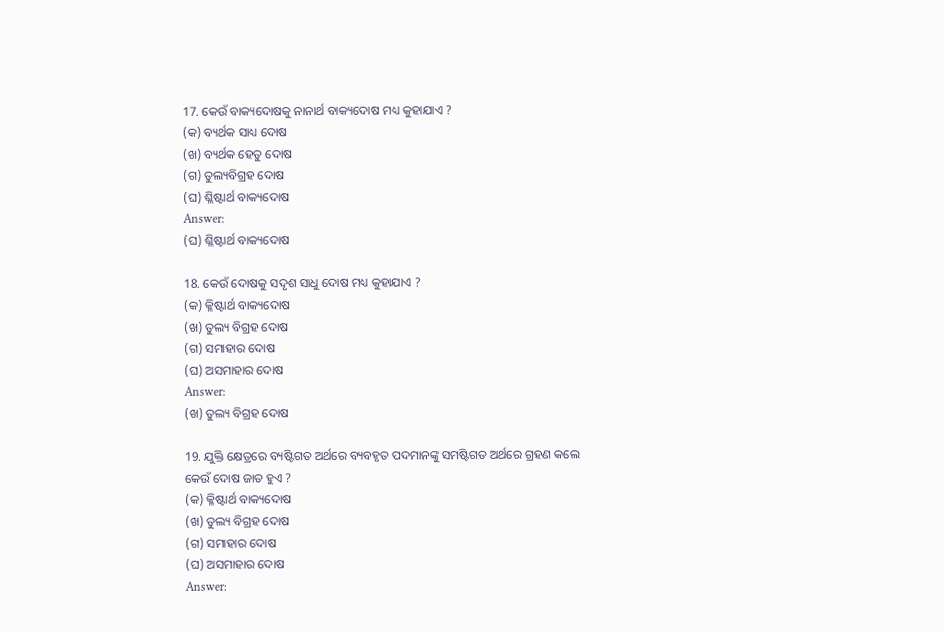17. କେଉଁ ବାକ୍ୟଦୋଷକୁ ନାନାର୍ଥ ବାକ୍ୟଦୋଷ ମଧ୍ୟ କୁହାଯାଏ ?
(କ) ବ୍ୟର୍ଥକ ସାଧ୍ୟ ଦୋଷ
(ଖ) ବ୍ୟର୍ଥକ ହେତୁ ଦୋଷ
(ଗ) ତୁଲ୍ୟବିଗ୍ରହ ଦୋଷ
(ଘ) ଶ୍ଳିଷ୍ଟାର୍ଥ ବାକ୍ୟଦୋଷ
Answer:
(ଘ) ଶ୍ଳିଷ୍ଟାର୍ଥ ବାକ୍ୟଦୋଷ

18. କେଉଁ ଦୋଷକୁ ସଦୃଶ ସାଧୁ ଦୋଷ ମଧ୍ୟ କୁହାଯାଏ ?
(କ) କ୍ଳିଷ୍ଟାର୍ଥ ବାକ୍ୟଦୋଷ
(ଖ) ତୁଲ୍ୟ ବିଗ୍ରହ ଦୋଷ
(ଗ) ସମାହାର ଦୋଷ
(ଘ) ଅସମାହାର ଦୋଷ
Answer:
(ଖ) ତୁଲ୍ୟ ବିଗ୍ରହ ଦୋଷ

19. ଯୁକ୍ତି କ୍ଷେତ୍ରରେ ବ୍ୟଷ୍ଟିଗତ ଅର୍ଥରେ ବ୍ୟବହୃତ ପଦମାନଙ୍କୁ ସମଷ୍ଟିଗତ ଅର୍ଥରେ ଗ୍ରହଣ କଲେ କେଉଁ ଦୋଷ ଜାତ ହୁଏ ?
(କ) କ୍ଳିଷ୍ଟାର୍ଥ ବାକ୍ୟଦୋଷ
(ଖ) ତୁଲ୍ୟ ବିଗ୍ରହ ଦୋଷ
(ଗ) ସମାହାର ଦୋଷ
(ଘ) ଅସମାହାର ଦୋଷ
Answer: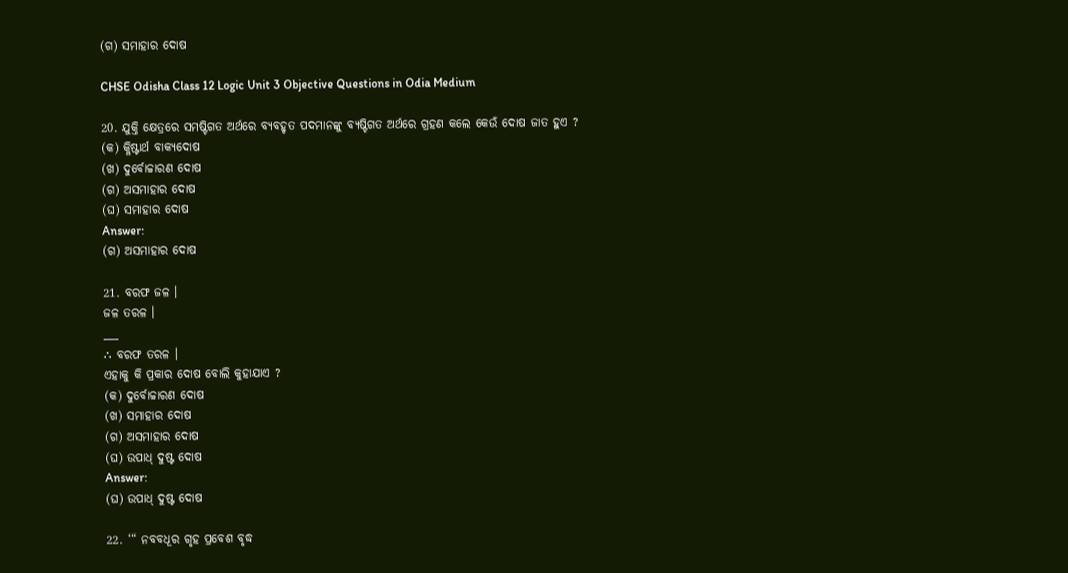(ଗ) ସମାହାର ଦୋଷ

CHSE Odisha Class 12 Logic Unit 3 Objective Questions in Odia Medium

20. ଯୁକ୍ତି କ୍ଷେତ୍ରରେ ସମଷ୍ଟିଗତ ଅର୍ଥରେ ବ୍ୟବହୃତ ପଦମାନଙ୍କୁ ବ୍ୟଷ୍ଟିଗତ ଅର୍ଥରେ ଗ୍ରହଣ କଲେ କେଉଁ ଦୋଷ ଜାତ ହୁଏ ?
(କ) କ୍ଳିଷ୍ଟାର୍ଥ ବାକ୍ୟଦୋଷ
(ଖ) ଦୁର୍ବୋଚ୍ଚାରଣ ଦୋଷ
(ଗ) ଅସମାହାର ଦୋଷ
(ଘ) ସମାହାର ଦୋଷ
Answer:
(ଗ) ଅସମାହାର ଦୋଷ

21. ବରଫ ଜଳ ।
ଜଳ ତରଳ ।
___
∴ ବରଫ ତରଳ ।
ଏହାକୁ କି ପ୍ରକାର ଦୋଷ ବୋଲି କୁହାଯାଏ ?
(କ) ଦୁର୍ବୋଚ୍ଚାରଣ ଦୋଷ
(ଖ) ସମାହାର ଦୋଷ
(ଗ) ଅସମାହାର ଦୋଷ
(ଘ) ଉପାଧ୍ ଦୁଷ୍ଟ ଦୋଷ
Answer:
(ଘ) ଉପାଧ୍ ଦୁଷ୍ଟ ଦୋଷ

22. ‘“ ନବବଧୂର ଗୃହ ପ୍ରବେଶ ବୃଦ୍ଧ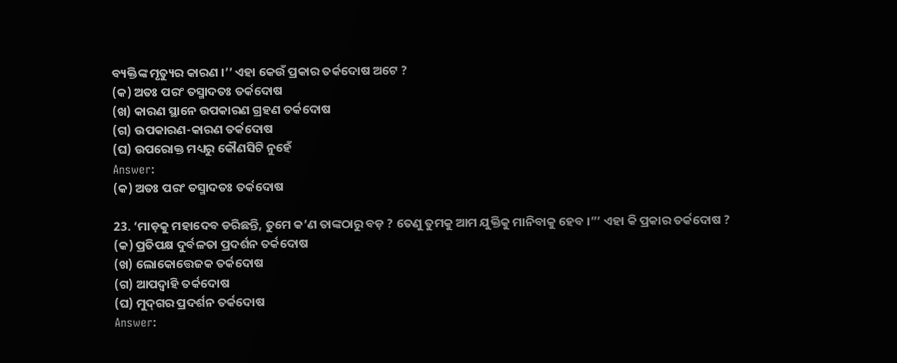ବ୍ୟକ୍ତିଙ୍କ ମୃତ୍ୟୁର କାରଣ ।’’ ଏହା କେଉଁ ପ୍ରକାର ତର୍କଦୋଷ ଅଟେ ?
(କ) ଅତଃ ପରଂ ତସ୍ମାଦତଃ ତର୍କଦୋଷ
(ଖ) କାରଣ ସ୍ଥାନେ ଉପକାରଣ ଗ୍ରହଣ ତର୍କଦୋଷ
(ଗ) ଉପକାରଣ-କାରଣ ତର୍କଦୋଷ
(ଘ) ଉପରୋକ୍ତ ମଧ୍ୟରୁ କୌଣସିଟି ନୁହେଁ
Answer:
(କ) ଅତଃ ପରଂ ତସ୍ମାଦତଃ ତର୍କଦୋଷ

23. ‘ମାଡ଼କୁ ମହାଦେବ ଡରିଛନ୍ତି, ତୁମେ କ’ଣ ତାଙ୍କଠାରୁ ବଡ଼ ? ତେଣୁ ତୁମକୁ ଆମ ଯୁକ୍ତିକୁ ମାନିବାକୁ ହେବ ।”’ ଏହା କି ପ୍ରକାର ତର୍କଦୋଷ ?
(କ) ପ୍ରତିପକ୍ଷ ଦୁର୍ବଳତା ପ୍ରଦର୍ଶନ ତର୍କଦୋଷ
(ଖ) ଲୋକୋତ୍ତେଜକ ତର୍କଦୋଷ
(ଗ) ଆପଦ୍ବାହି ତର୍କଦୋଷ
(ଘ) ମୁଦ୍‌ଗର ପ୍ରଦର୍ଶନ ତର୍କଦୋଷ
Answer: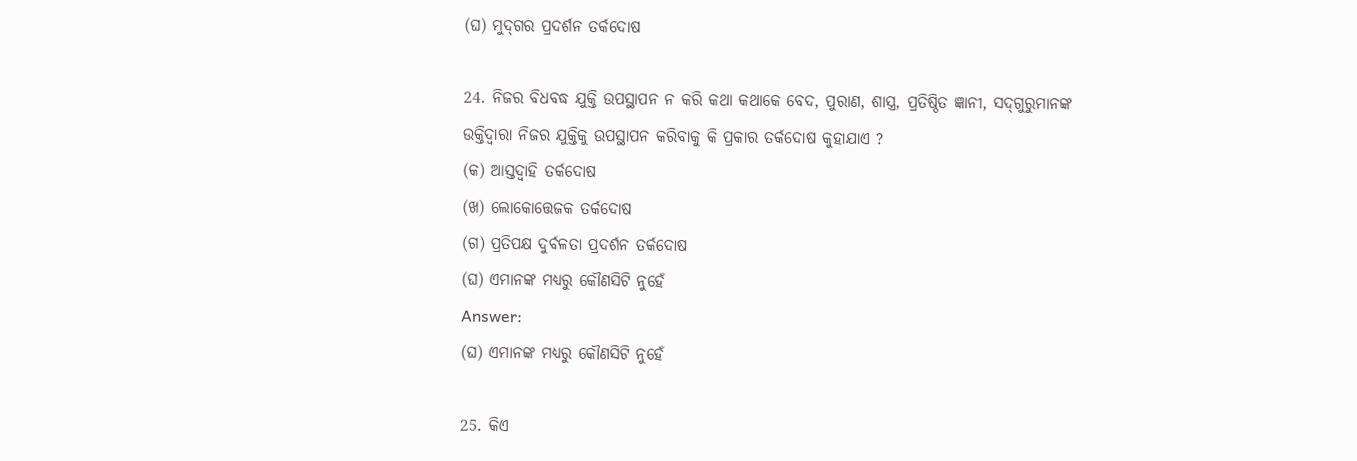(ଘ) ମୁଦ୍‌ଗର ପ୍ରଦର୍ଶନ ତର୍କଦୋଷ

24. ନିଜର ବିଧବଦ୍ଧ ଯୁକ୍ତି ଉପସ୍ଥାପନ ନ କରି କଥା କଥାକେ ବେଦ, ପୁରାଣ, ଶାସ୍ତ୍ର, ପ୍ରତିଷ୍ଠିତ ଜ୍ଞାନୀ, ସଦ୍‌ଗୁରୁମାନଙ୍କ ଉକ୍ତିଦ୍ଵାରା ନିଜର ଯୁକ୍ତିକୁ ଉପସ୍ଥାପନ କରିବାକୁ କି ପ୍ରକାର ତର୍କଦୋଷ କୁହାଯାଏ ?
(କ) ଆସ୍ତଦ୍ବାହି ତର୍କଦୋଷ
(ଖ) ଲୋକୋତ୍ତେଜକ ତର୍କଦୋଷ
(ଗ) ପ୍ରତିପକ୍ଷ ଦୁର୍ବଳତା ପ୍ରଦର୍ଶନ ତର୍କଦୋଷ
(ଘ) ଏମାନଙ୍କ ମଧ୍ୟରୁ କୌଣସିଟି ନୁହେଁ
Answer:
(ଘ) ଏମାନଙ୍କ ମଧ୍ୟରୁ କୌଣସିଟି ନୁହେଁ

25. କିଏ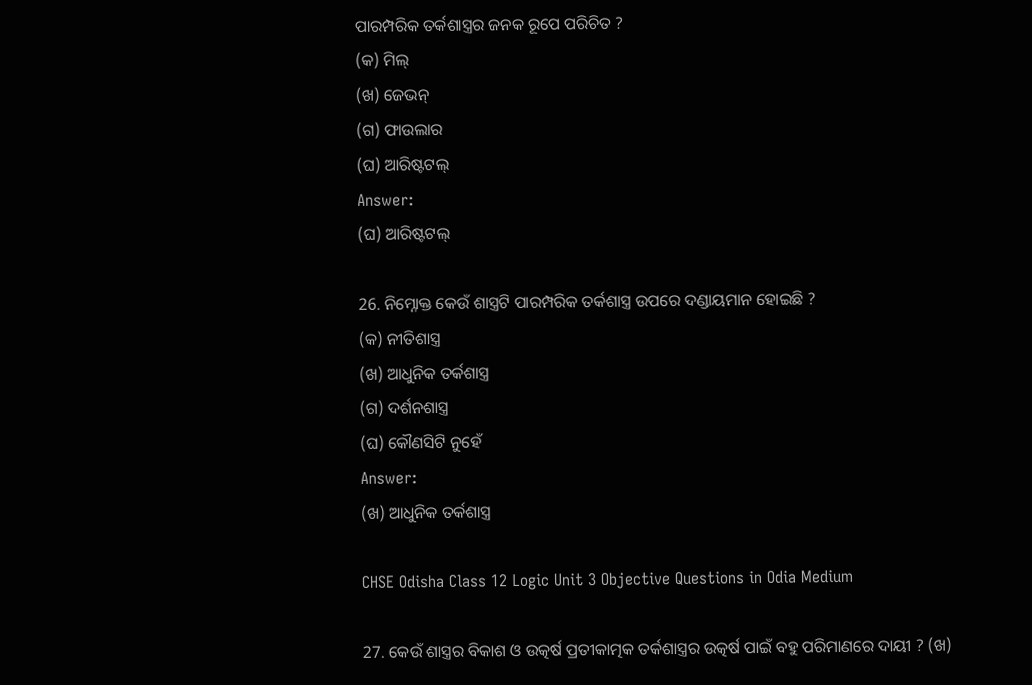ପାରମ୍ପରିକ ତର୍କଶାସ୍ତ୍ରର ଜନକ ରୂପେ ପରିଚିତ ?
(କ) ମିଲ୍
(ଖ) ଜେଭନ୍
(ଗ) ଫାଉଲାର
(ଘ) ଆରିଷ୍ଟଟଲ୍
Answer:
(ଘ) ଆରିଷ୍ଟଟଲ୍

26. ନିମ୍ନୋକ୍ତ କେଉଁ ଶାସ୍ତ୍ରଟି ପାରମ୍ପରିକ ତର୍କଶାସ୍ତ୍ର ଉପରେ ଦଣ୍ଡାୟମାନ ହୋଇଛି ?
(କ) ନୀତିଶାସ୍ତ୍ର
(ଖ) ଆଧୁନିକ ତର୍କଶାସ୍ତ୍ର
(ଗ) ଦର୍ଶନଶାସ୍ତ୍ର
(ଘ) କୌଣସିଟି ନୁହେଁ
Answer:
(ଖ) ଆଧୁନିକ ତର୍କଶାସ୍ତ୍ର

CHSE Odisha Class 12 Logic Unit 3 Objective Questions in Odia Medium

27. କେଉଁ ଶାସ୍ତ୍ରର ବିକାଶ ଓ ଉତ୍କର୍ଷ ପ୍ରତୀକାତ୍ମକ ତର୍କଶାସ୍ତ୍ରର ଉତ୍କର୍ଷ ପାଇଁ ବହୁ ପରିମାଣରେ ଦାୟୀ ? (ଖ)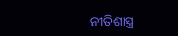ନୀତିଶାସ୍ତ୍ର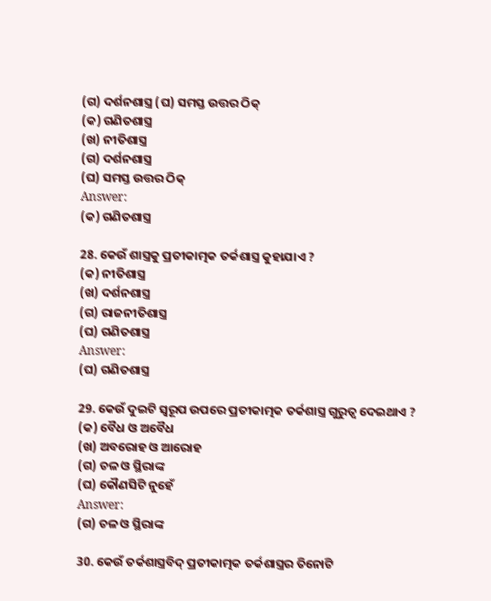(ଗ) ଦର୍ଶନଶାସ୍ତ୍ର (ଘ) ସମସ୍ତ ଉତ୍ତର ଠିକ୍
(କ) ଗଣିତଶାସ୍ତ୍ର
(ଖ) ନୀତିଶାସ୍ତ୍ର
(ଗ) ଦର୍ଶନଶାସ୍ତ୍ର
(ଘ) ସମସ୍ତ ଉତ୍ତର ଠିକ୍
Answer:
(କ) ଗଣିତଶାସ୍ତ୍ର

28. କେଉଁ ଶାସ୍ତ୍ରକୁ ପ୍ରତୀକାତ୍ମକ ତର୍କଶାସ୍ତ୍ର କୁହାଯାଏ ?
(କ) ନୀତିଶାସ୍ତ୍ର
(ଖ) ଦର୍ଶନଶାସ୍ତ୍ର
(ଗ) ରାଜନୀତିଶାସ୍ତ୍ର
(ଘ) ଗଣିତଶାସ୍ତ୍ର
Answer:
(ଘ) ଗଣିତଶାସ୍ତ୍ର

29. କେଉଁ ଦୁଇଟି ସ୍ଵରୂପ ଉପରେ ପ୍ରତୀକାତ୍ମକ ତର୍କଶାସ୍ତ୍ର ଗୁରୁତ୍ଵ ଦେଇଥାଏ ?
(କ) ବୈଧ ଓ ଅବୈଧ
(ଖ) ଅବରୋହ ଓ ଆରୋହ
(ଗ) ଚଳ ଓ ସ୍ଥିରାଙ୍କ
(ଘ) କୌଣସିଟି ନୁହେଁ
Answer:
(ଗ) ଚଳ ଓ ସ୍ଥିରାଙ୍କ

30. କେଉଁ ତର୍କଶାସ୍ତ୍ରବିଦ୍ ପ୍ରତୀକାତ୍ମକ ତର୍କଶାସ୍ତ୍ରର ତିନୋଟି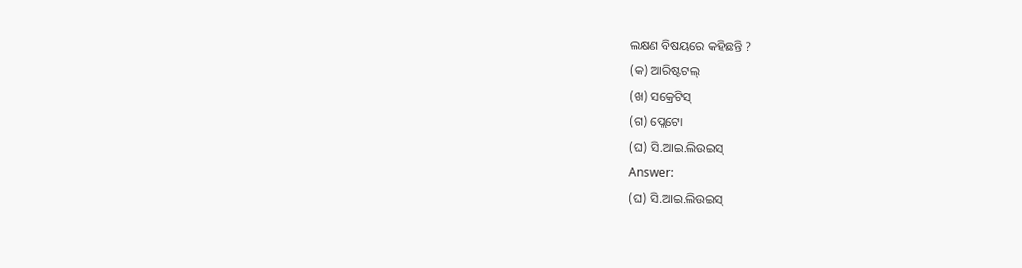ଲକ୍ଷଣ ବିଷୟରେ କହିଛନ୍ତି ?
(କ) ଆରିଷ୍ଟଟଲ୍
(ଖ) ସକ୍ରେଟିସ୍
(ଗ) ପ୍ଲେଟୋ
(ଘ) ସି.ଆଇ.ଲିଉଇସ୍
Answer:
(ଘ) ସି.ଆଇ.ଲିଉଇସ୍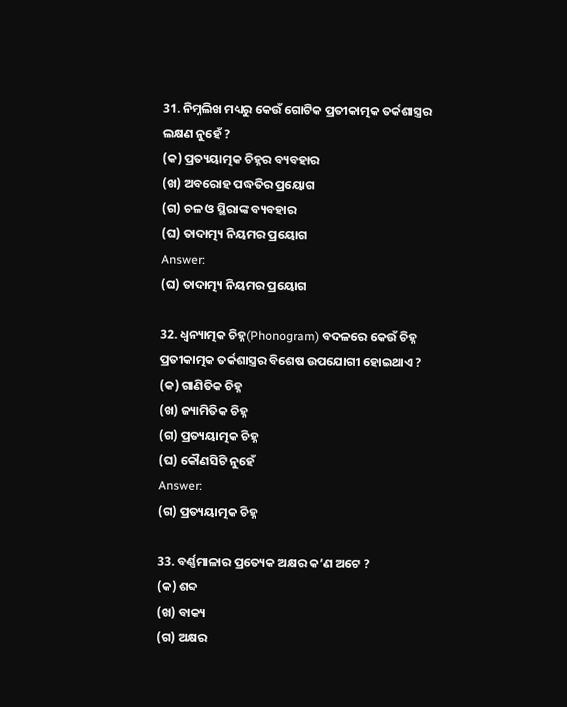31. ନିମ୍ନଲିଖ ମଧ୍ୟରୁ କେଉଁ ଗୋଟିକ ପ୍ରତୀକାତ୍ମକ ତର୍କଶାସ୍ତ୍ରର ଲକ୍ଷଣ ନୁହେଁ ?
(କ) ପ୍ରତ୍ୟୟାତ୍ମକ ଚିହ୍ନର ବ୍ୟବହାର
(ଖ) ଅବରୋହ ପଦ୍ଧତିର ପ୍ରୟୋଗ
(ଗ) ଚଳ ଓ ସ୍ଥିରାଙ୍କ ବ୍ୟବହାର
(ଘ) ତାଦାତ୍ମ୍ୟ ନିୟମର ପ୍ରୟୋଗ
Answer:
(ଘ) ତାଦାତ୍ମ୍ୟ ନିୟମର ପ୍ରୟୋଗ

32. ଧ୍ୱନ୍ୟାତ୍ମକ ଚିହ୍ନ(Phonogram) ବଦଳରେ କେଉଁ ଚିହ୍ନ ପ୍ରତୀକାତ୍ମକ ତର୍କଶାସ୍ତ୍ରର ବିଶେଷ ଉପଯୋଗୀ ହୋଇଥାଏ ?
(କ) ଗାଣିତିକ ଚିହ୍ନ
(ଖ) ଜ୍ୟାମିତିକ ଚିହ୍ନ
(ଗ) ପ୍ରତ୍ୟୟାତ୍ମକ ଚିହ୍ନ
(ଘ) କୌଣସିଟି ନୁହେଁ
Answer:
(ଗ) ପ୍ରତ୍ୟୟାତ୍ମକ ଚିହ୍ନ

33. ବର୍ଣ୍ଣମାଳାର ପ୍ରତ୍ୟେକ ଅକ୍ଷର କ’ଣ ଅଟେ ?
(କ) ଶବ୍ଦ
(ଖ) ବାକ୍ୟ
(ଗ) ଅକ୍ଷର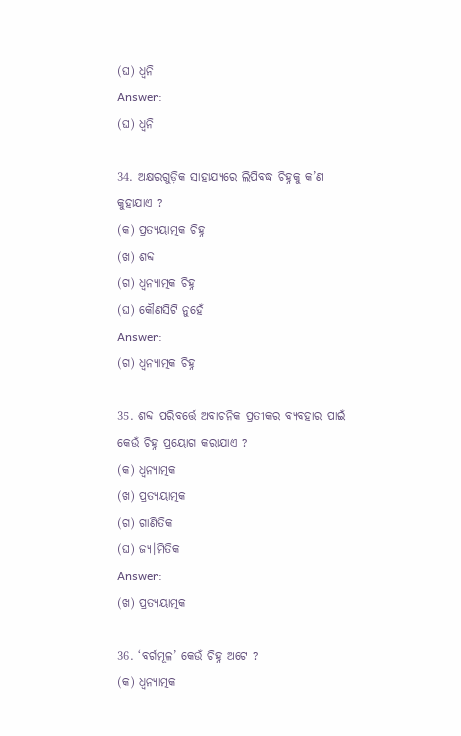(ଘ) ଧ୍ଵନି
Answer:
(ଘ) ଧ୍ଵନି

34. ଅକ୍ଷରଗୁଡ଼ିକ ସାହାଯ୍ୟରେ ଲିପିବଦ୍ଧ ଚିହ୍ନକୁ କ’ଣ କୁହାଯାଏ ?
(କ) ପ୍ରତ୍ୟୟାତ୍ମକ ଚିହ୍ନ
(ଖ) ଶବ୍ଦ
(ଗ) ଧ୍ଵନ୍ୟାତ୍ମକ ଚିହ୍ନ
(ଘ) କୌଣସିଟି ନୁହେଁ
Answer:
(ଗ) ଧ୍ଵନ୍ୟାତ୍ମକ ଚିହ୍ନ

35. ଶବ୍ଦ ପରିବର୍ତ୍ତେ ଅବାଚନିକ ପ୍ରତୀକର ବ୍ୟବହାର ପାଇଁ କେଉଁ ଚିହ୍ନ ପ୍ରୟୋଗ କରାଯାଏ ?
(କ) ଧ୍ଵନ୍ଯାତ୍ମକ
(ଖ) ପ୍ରତ୍ୟୟାତ୍ମକ
(ଗ) ଗାଣିତିକ
(ଘ) ଜ୍ୟ।ମିତିକ
Answer:
(ଖ) ପ୍ରତ୍ୟୟାତ୍ମକ

36. ‘ବର୍ଗମୂଳ’ କେଉଁ ଚିହ୍ନ ଅଟେ ?
(କ) ଧ୍ଵନ୍ଯାତ୍ମକ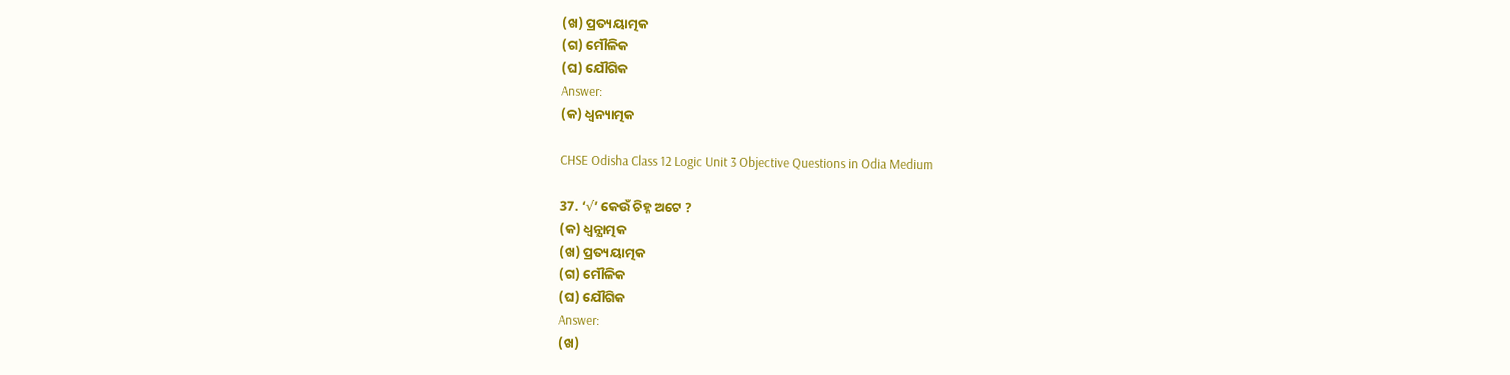(ଖ) ପ୍ରତ୍ୟୟାତ୍ମକ
(ଗ) ମୌଳିକ
(ଘ) ଯୌଗିକ
Answer:
(କ) ଧ୍ଵନ୍ୟାତ୍ମକ

CHSE Odisha Class 12 Logic Unit 3 Objective Questions in Odia Medium

37. ‘√’ କେଉଁ ଚିହ୍ନ ଅଟେ ?
(କ) ଧ୍ଵନ୍ଯାତ୍ମକ
(ଖ) ପ୍ରତ୍ୟୟାତ୍ମକ
(ଗ) ମୌଳିକ
(ଘ) ଯୌଗିକ
Answer:
(ଖ)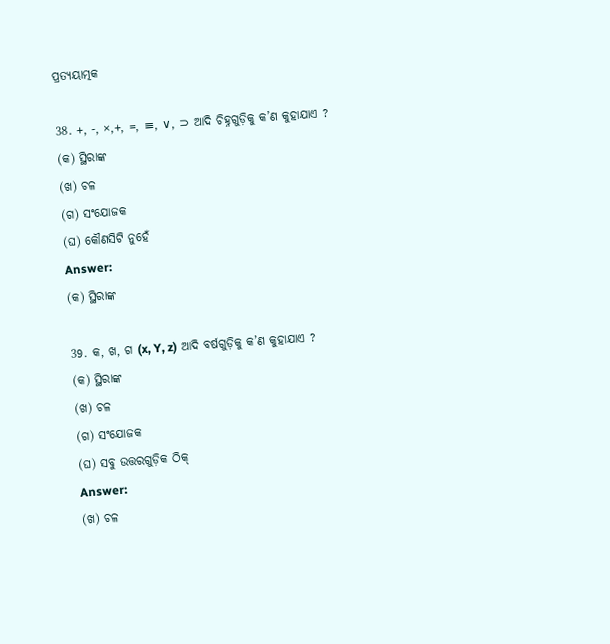ପ୍ରତ୍ୟୟାତ୍ମକ

38. +, -, ×,+, =, ≡, ∨, ⊃ ଆଦି ଚିହ୍ନଗୁଡ଼ିକୁ କ’ଣ କୁହାଯାଏ ?
(କ) ସ୍ଥିରାଙ୍କ
(ଖ) ଚଳ
(ଗ) ସଂଯୋଜକ
(ଘ) କୌଣସିଟି ନୁହେଁ
Answer:
(କ) ସ୍ଥିରାଙ୍କ

39. କ, ଖ, ଗ (x, Y, z) ଆଦି ବର୍ଷଗୁଡ଼ିକୁ କ’ଣ କୁହାଯାଏ ?
(କ) ସ୍ଥିରାଙ୍କ
(ଖ) ଚଳ
(ଗ) ସଂଯୋଜକ
(ଘ) ସବୁ ଉତ୍ତରଗୁଡ଼ିକ ଠିକ୍
Answer:
(ଖ) ଚଳ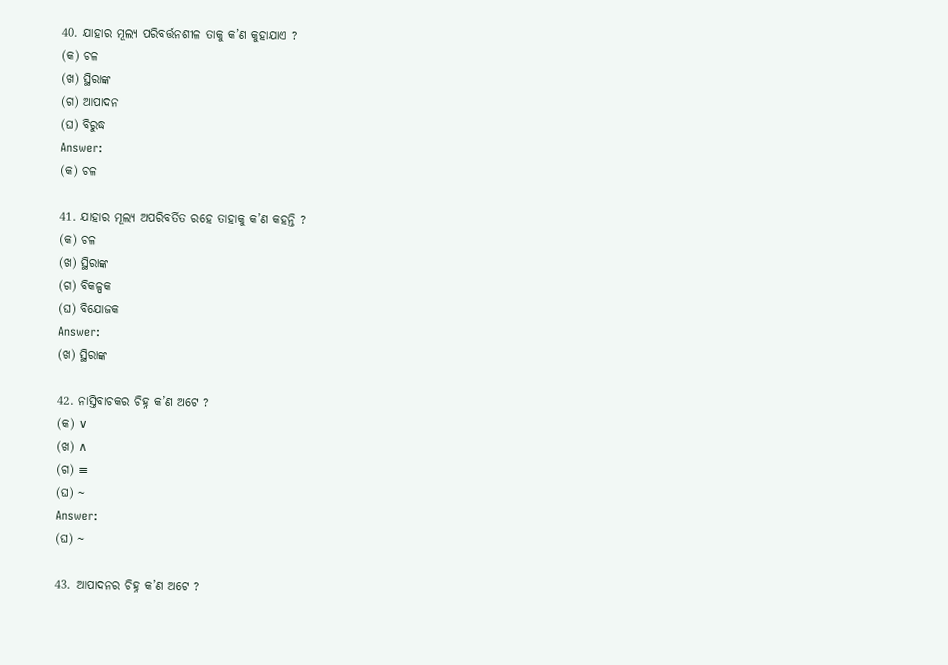40. ଯାହାର ମୂଲ୍ୟ ପରିବର୍ତ୍ତନଶୀଳ ତାକୁ କ’ଣ କୁହାଯାଏ ?
(କ) ଚଳ
(ଖ) ସ୍ଥିରାଙ୍କ
(ଗ) ଆପାଦନ
(ଘ) ବିରୁଦ୍ଧ
Answer:
(କ) ଚଳ

41. ଯାହାର ମୂଲ୍ୟ ଅପରିବର୍ତିତ ରହେ ତାହାକୁ କ’ଣ କହନ୍ତି ?
(କ) ଚଳ
(ଖ) ସ୍ଥିରାଙ୍କ
(ଗ) ବିକଳ୍ପକ
(ଘ) ବିଯୋଜକ
Answer:
(ଖ) ସ୍ଥିରାଙ୍କ

42. ନାସ୍ତିବାଚକର ଚିହ୍ନ କ’ଣ ଅଟେ ?
(କ) ∨
(ଖ) ∧
(ଗ) ≡
(ଘ) ~
Answer:
(ଘ) ~

43. ଆପାଦନର ଚିହ୍ନ କ’ଣ ଅଟେ ?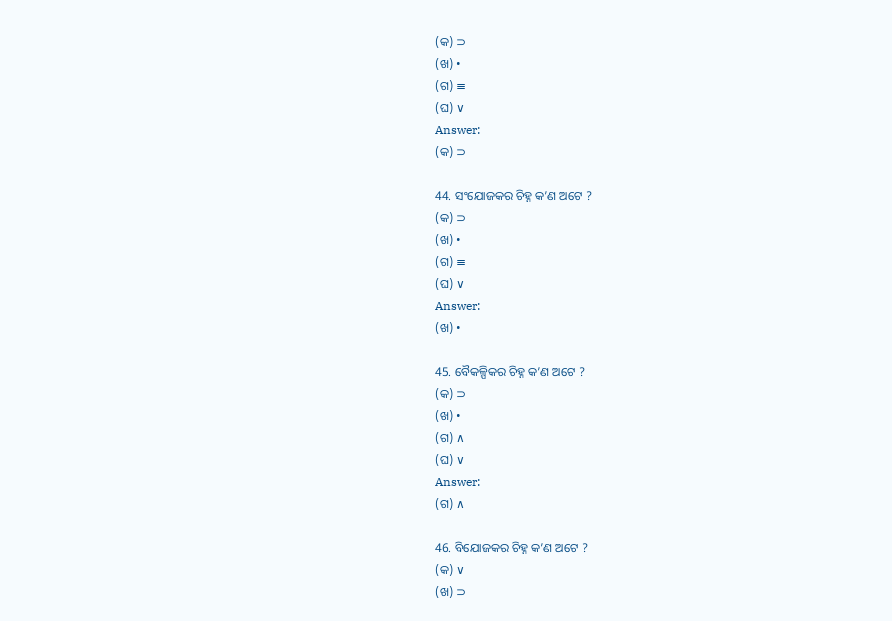(କ) ⊃
(ଖ) •
(ଗ) ≡
(ଘ) ∨
Answer:
(କ) ⊃

44. ସଂଯୋଜକର ଚିହ୍ନ କ’ଣ ଅଟେ ?
(କ) ⊃
(ଖ) •
(ଗ) ≡
(ଘ) ∨
Answer:
(ଖ) •

45. ବୈକଳ୍ପିକର ଚିହ୍ନ କ’ଣ ଅଟେ ?
(କ) ⊃
(ଖ) •
(ଗ) ∧
(ଘ) ∨
Answer:
(ଗ) ∧

46. ବିଯୋଜକର ଚିହ୍ନ କ’ଣ ଅଟେ ?
(କ) ∨
(ଖ) ⊃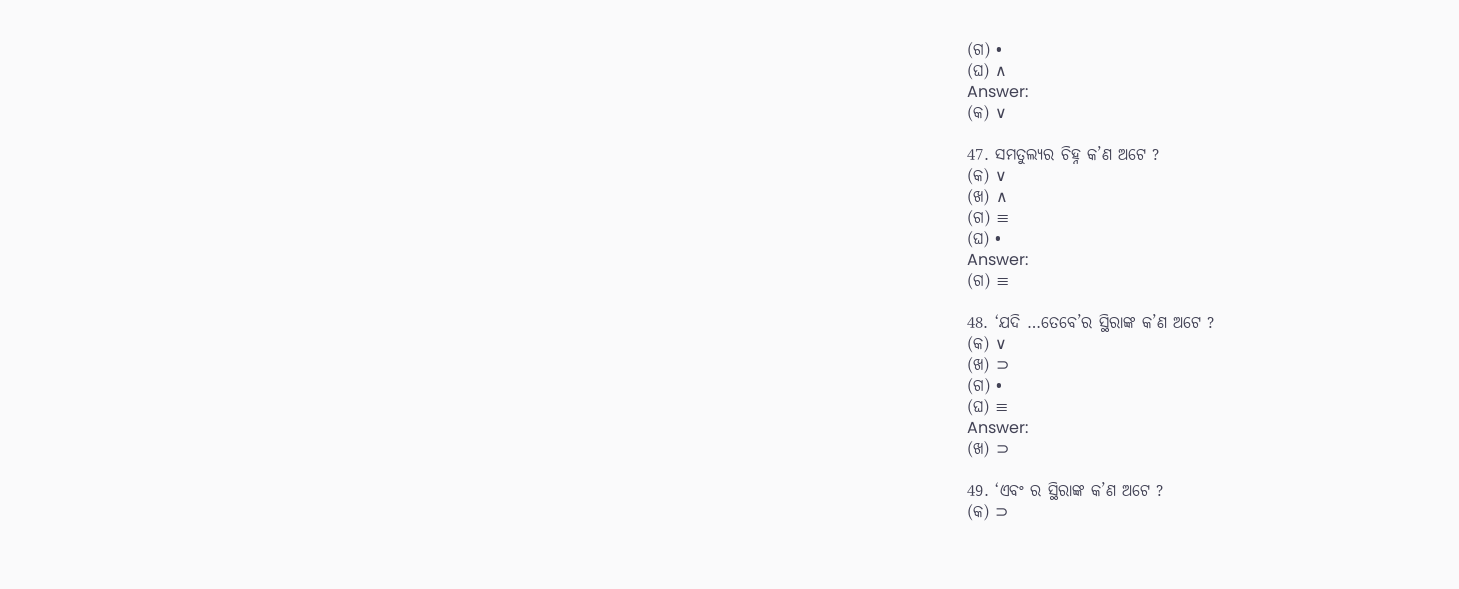(ଗ) •
(ଘ) ∧
Answer:
(କ) ∨

47. ସମତୁଲ୍ୟର ଚିହ୍ନ କ’ଣ ଅଟେ ?
(କ) ∨
(ଖ) ∧
(ଗ) ≡
(ଘ) •
Answer:
(ଗ) ≡

48. ‘ଯଦି …ତେବେ’ର ସ୍ଥିରାଙ୍କ କ’ଣ ଅଟେ ?
(କ) ∨
(ଖ) ⊃
(ଗ) •
(ଘ) ≡
Answer:
(ଖ) ⊃

49. ‘ଏବଂ ର ସ୍ଥିରାଙ୍କ କ’ଣ ଅଟେ ?
(କ) ⊃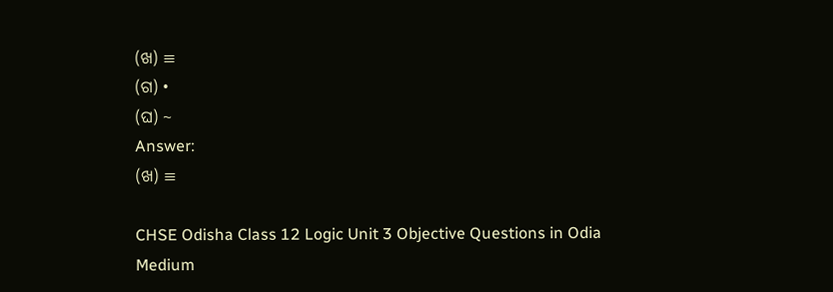(ଖ) ≡
(ଗ) •
(ଘ) ~
Answer:
(ଖ) ≡

CHSE Odisha Class 12 Logic Unit 3 Objective Questions in Odia Medium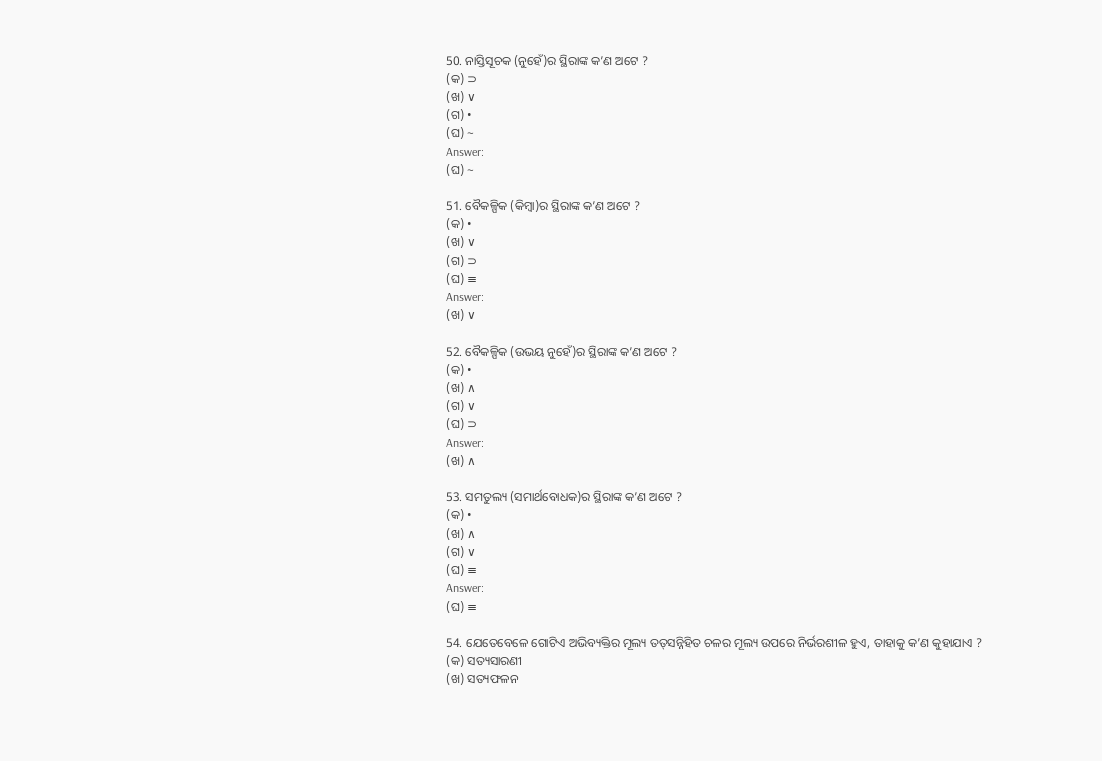50. ନାସ୍ତିସୂଚକ (ନୁହେଁ)ର ସ୍ଥିରାଙ୍କ କ’ଣ ଅଟେ ?
(କ) ⊃
(ଖ) ∨
(ଗ) •
(ଘ) ~
Answer:
(ଘ) ~

51. ବୈକଳ୍ପିକ (କିମ୍ବା)ର ସ୍ଥିରାଙ୍କ କ’ଣ ଅଟେ ?
(କ) •
(ଖ) ∨
(ଗ) ⊃
(ଘ) ≡
Answer:
(ଖ) ∨

52. ବୈକଳ୍ପିକ (ଉଭୟ ନୁହେଁ)ର ସ୍ଥିରାଙ୍କ କ’ଣ ଅଟେ ?
(କ) •
(ଖ) ∧
(ଗ) ∨
(ଘ) ⊃
Answer:
(ଖ) ∧

53. ସମତୁଲ୍ୟ (ସମାର୍ଥବୋଧକ)ର ସ୍ଥିରାଙ୍କ କ’ଣ ଅଟେ ?
(କ) •
(ଖ) ∧
(ଗ) ∨
(ଘ) ≡
Answer:
(ଘ) ≡

54. ଯେତେବେଳେ ଗୋଟିଏ ଅଭିବ୍ୟକ୍ତିର ମୂଲ୍ୟ ତତ୍‌ସନ୍ନିହିତ ଚଳର ମୂଲ୍ୟ ଉପରେ ନିର୍ଭରଶୀଳ ହୁଏ, ତାହାକୁ କ’ଣ କୁହାଯାଏ ?
(କ) ସତ୍ୟସାରଣୀ
(ଖ) ସତ୍ୟଫଳନ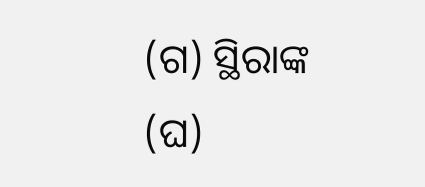(ଗ) ସ୍ଥିରାଙ୍କ
(ଘ)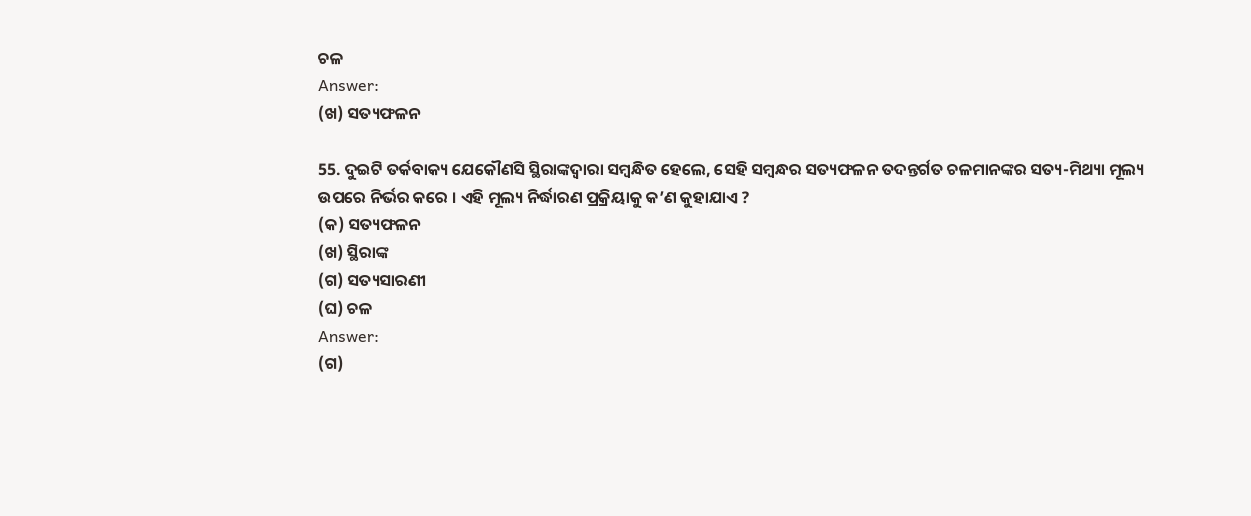ଚଳ
Answer:
(ଖ) ସତ୍ୟଫଳନ

55. ଦୁଇଟି ତର୍କବାକ୍ୟ ଯେକୌଣସି ସ୍ଥିରାଙ୍କଦ୍ୱାରା ସମ୍ବନ୍ଧିତ ହେଲେ, ସେହି ସମ୍ବନ୍ଧର ସତ୍ୟଫଳନ ତଦନ୍ତର୍ଗତ ଚଳମାନଙ୍କର ସତ୍ୟ-ମିଥ୍ୟା ମୂଲ୍ୟ ଉପରେ ନିର୍ଭର କରେ । ଏହି ମୂଲ୍ୟ ନିର୍ଦ୍ଧାରଣ ପ୍ରକ୍ରିୟାକୁ କ’ଣ କୁହାଯାଏ ?
(କ) ସତ୍ୟଫଳନ
(ଖ) ସ୍ଥିରାଙ୍କ
(ଗ) ସତ୍ୟସାରଣୀ
(ଘ) ଚଳ
Answer:
(ଗ)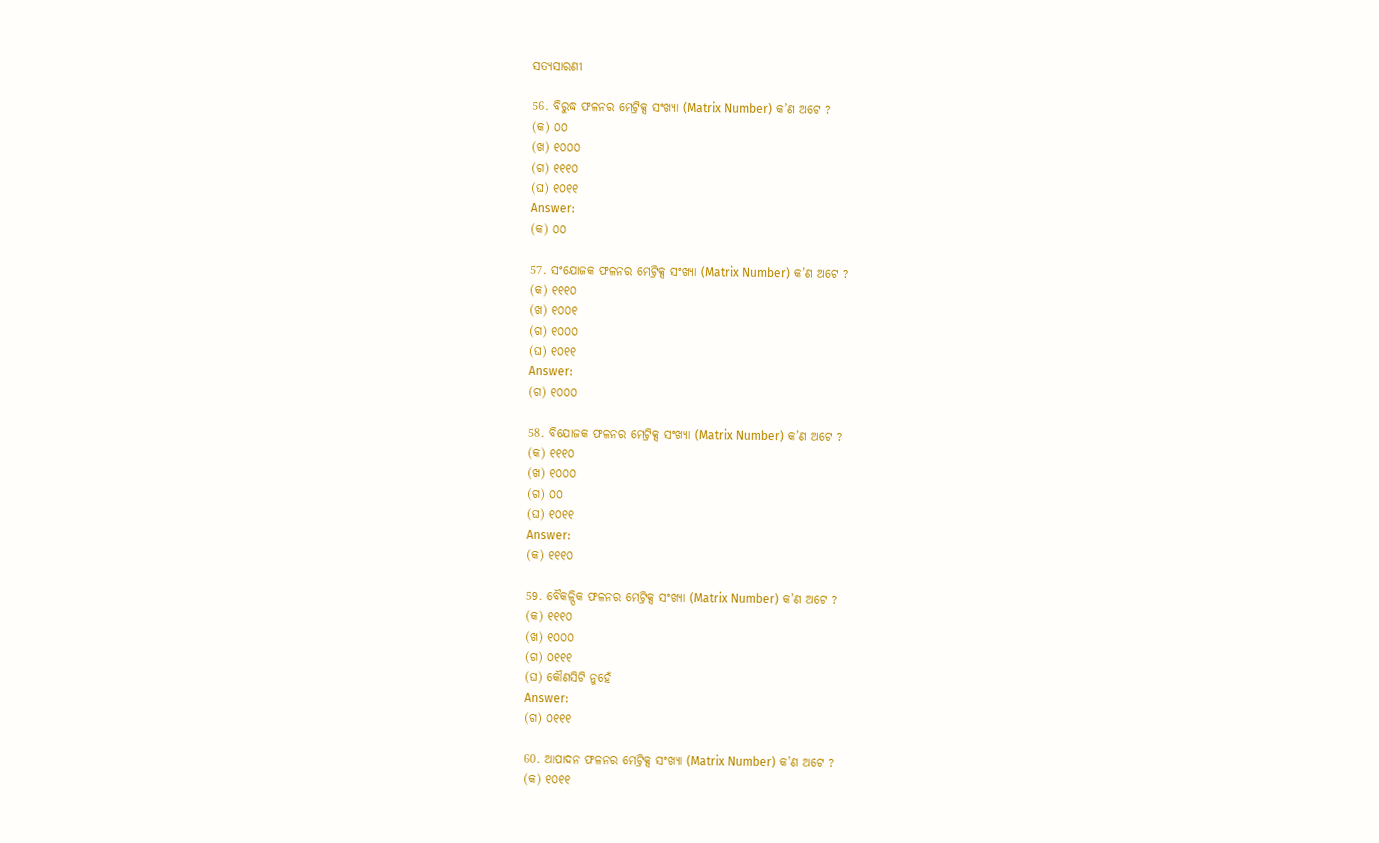ସତ୍ୟସାରଣୀ

56. ବିରୁଦ୍ଧ ଫଳନର ମେଟ୍ରିକ୍ସ ସଂଖ୍ୟା (Matrix Number) କ’ଣ ଅଟେ ?
(କ) ୦୦
(ଖ) ୧୦୦୦
(ଗ) ୧୧୧୦
(ଘ) ୧୦୧୧
Answer:
(କ) ୦୦

57. ସଂଯୋଜକ ଫଳନର ମେଟ୍ରିକ୍ସ ସଂଖ୍ୟା (Matrix Number) କ’ଣ ଅଟେ ?
(କ) ୧୧୧୦
(ଖ) ୧୦୦୧
(ଗ) ୧୦୦୦
(ଘ) ୧୦୧୧
Answer:
(ଗ) ୧୦୦୦

58. ବିଯୋଜକ ଫଳନର ମେଟ୍ରିକ୍ସ ସଂଖ୍ୟା (Matrix Number) କ’ଣ ଅଟେ ?
(କ) ୧୧୧୦
(ଖ) ୧୦୦୦
(ଗ) ୦୦
(ଘ) ୧୦୧୧
Answer:
(କ) ୧୧୧୦

59. ବୈକଳ୍ପିକ ଫଳନର ମେଟ୍ରିକ୍ସ ସଂଖ୍ୟା (Matrix Number) କ’ଣ ଅଟେ ?
(କ) ୧୧୧୦
(ଖ) ୧୦୦୦
(ଗ) ୦୧୧୧
(ଘ) କୌଣସିଟି ନୁହେଁ
Answer:
(ଗ) ୦୧୧୧

60. ଆପାଦନ ଫଳନର ମେଟ୍ରିକ୍ସ ସଂଖ୍ୟା (Matrix Number) କ’ଣ ଅଟେ ?
(କ) ୧୦୧୧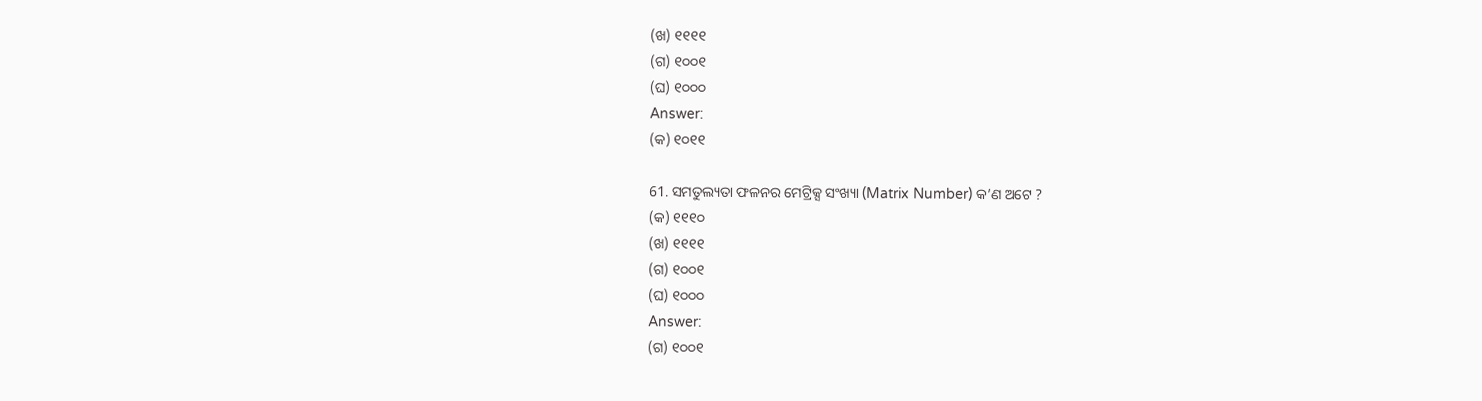(ଖ) ୧୧୧୧
(ଗ) ୧୦୦୧
(ଘ) ୧୦୦୦
Answer:
(କ) ୧୦୧୧

61. ସମତୁଲ୍ୟତା ଫଳନର ମେଟ୍ରିକ୍ସ ସଂଖ୍ୟା (Matrix Number) କ’ଣ ଅଟେ ?
(କ) ୧୧୧୦
(ଖ) ୧୧୧୧
(ଗ) ୧୦୦୧
(ଘ) ୧୦୦୦
Answer:
(ଗ) ୧୦୦୧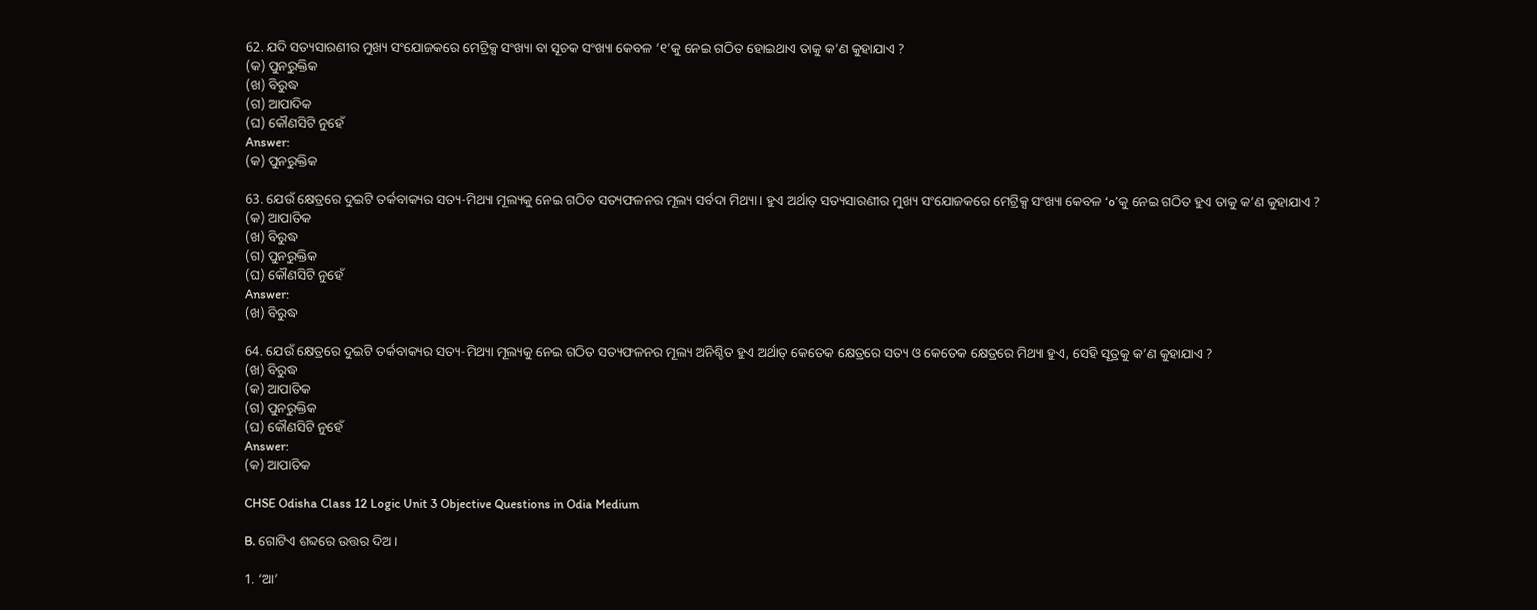62. ଯଦି ସତ୍ୟସାରଣୀର ମୁଖ୍ୟ ସଂଯୋଜକରେ ମେଟ୍ରିକ୍ସ ସଂଖ୍ୟା ବା ସୂଚକ ସଂଖ୍ୟା କେବଳ ‘୧’କୁ ନେଇ ଗଠିତ ହୋଇଥାଏ ତାକୁ କ’ଣ କୁହାଯାଏ ?
(କ) ପୁନରୁକ୍ତିକ
(ଖ) ବିରୁଦ୍ଧ
(ଗ) ଆପାଦିକ
(ଘ) କୌଣସିଟି ନୁହେଁ
Answer:
(କ) ପୁନରୁକ୍ତିକ

63. ଯେଉଁ କ୍ଷେତ୍ରରେ ଦୁଇଟି ତର୍କବାକ୍ୟର ସତ୍ୟ-ମିଥ୍ୟା ମୂଲ୍ୟକୁ ନେଇ ଗଠିତ ସତ୍ୟଫଳନର ମୂଲ୍ୟ ସର୍ବଦା ମିଥ୍ୟା। ହୁଏ ଅର୍ଥାତ୍ ସତ୍ୟସାରଣୀର ମୁଖ୍ୟ ସଂଯୋଜକରେ ମେଟ୍ରିକ୍ସ ସଂଖ୍ୟା କେବଳ ‘o’କୁ ନେଇ ଗଠିତ ହୁଏ ତାକୁ କ’ଣ କୁହାଯାଏ ?
(କ) ଆପାତିକ
(ଖ) ବିରୁଦ୍ଧ
(ଗ) ପୁନରୁକ୍ତିକ
(ଘ) କୌଣସିଟି ନୁହେଁ
Answer:
(ଖ) ବିରୁଦ୍ଧ

64. ଯେଉଁ କ୍ଷେତ୍ରରେ ଦୁଇଟି ତର୍କବାକ୍ୟର ସତ୍ୟ-ମିଥ୍ୟା ମୂଲ୍ୟକୁ ନେଇ ଗଠିତ ସତ୍ୟଫଳନର ମୂଲ୍ୟ ଅନିଶ୍ଚିତ ହୁଏ ଅର୍ଥାତ୍ କେତେକ କ୍ଷେତ୍ରରେ ସତ୍ୟ ଓ କେତେକ କ୍ଷେତ୍ରରେ ମିଥ୍ୟା ହୁଏ, ସେହି ସୂତ୍ରକୁ କ’ଣ କୁହାଯାଏ ?
(ଖ) ବିରୁଦ୍ଧ
(କ) ଆପାତିକ
(ଗ) ପୁନରୁକ୍ତିକ
(ଘ) କୌଣସିଟି ନୁହେଁ
Answer:
(କ) ଆପାତିକ

CHSE Odisha Class 12 Logic Unit 3 Objective Questions in Odia Medium

B. ଗୋଟିଏ ଶବ୍ଦରେ ଉତ୍ତର ଦିଅ ।

1. ‘ଆ’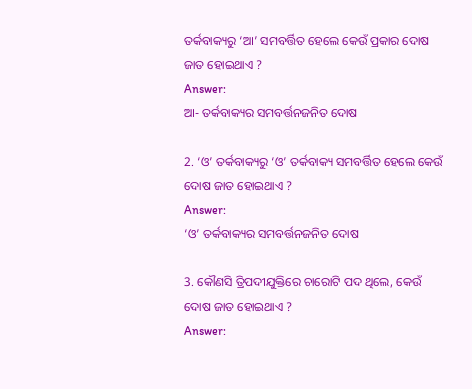ତର୍କବାକ୍ୟରୁ ‘ଆ’ ସମବର୍ତ୍ତିତ ହେଲେ କେଉଁ ପ୍ରକାର ଦୋଷ ଜାତ ହୋଇଥାଏ ?
Answer:
ଆ- ତର୍କବାକ୍ୟର ସମବର୍ତ୍ତନଜନିତ ଦୋଷ

2. ‘ଓ’ ତର୍କବାକ୍ୟରୁ ‘ଓ’ ତର୍କବାକ୍ୟ ସମବର୍ତ୍ତିତ ହେଲେ କେଉଁ ଦୋଷ ଜାତ ହୋଇଥାଏ ?
Answer:
‘ଓ’ ତର୍କବାକ୍ୟର ସମବର୍ତ୍ତନଜନିତ ଦୋଷ

3. କୌଣସି ତ୍ରିପଦୀଯୁକ୍ତିରେ ଚାରୋଟି ପଦ ଥିଲେ, କେଉଁ ଦୋଷ ଜାତ ହୋଇଥାଏ ?
Answer: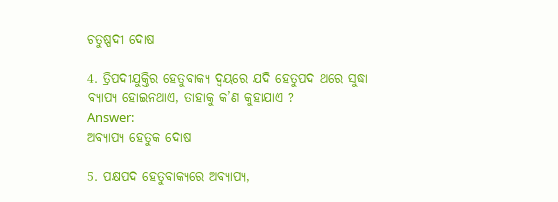ଚତୁଷ୍ପଦୀ ଦୋଷ

4. ତ୍ରିପଦୀଯୁକ୍ତିର ହେତୁବାକ୍ୟ ଦ୍ଵୟରେ ଯଦି ହେତୁପଦ ଥରେ ସୁଦ୍ଧା ବ୍ୟାପ୍ୟ ହୋଇନଥାଏ, ତାହାକୁ କ’ଣ କୁହାଯାଏ ?
Answer:
ଅବ୍ଯାପ୍ୟ ହେତୁକ ଦୋଷ

5. ପକ୍ଷପଦ ହେତୁବାକ୍ୟରେ ଅବ୍ଯାପ୍ୟ,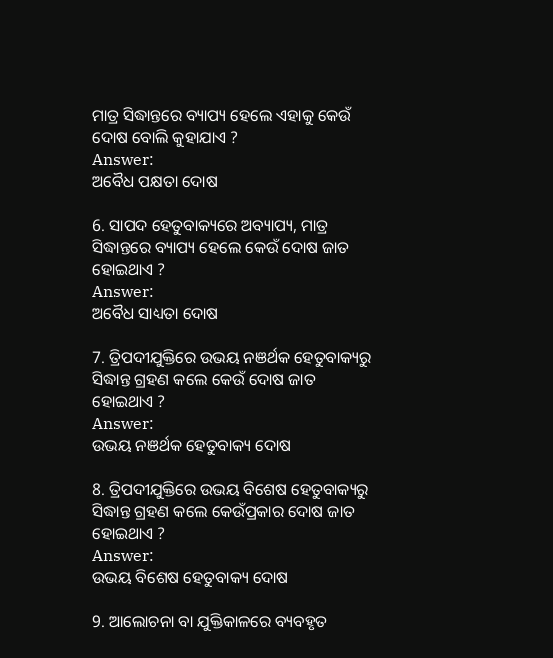ମାତ୍ର ସିଦ୍ଧାନ୍ତରେ ବ୍ୟାପ୍ୟ ହେଲେ ଏହାକୁ କେଉଁ ଦୋଷ ବୋଲି କୁହାଯାଏ ?
Answer:
ଅବୈଧ ପକ୍ଷତା ଦୋଷ

6. ସାପଦ ହେତୁବାକ୍ୟରେ ଅବ୍ୟାପ୍ୟ, ମାତ୍ର ସିଦ୍ଧାନ୍ତରେ ବ୍ୟାପ୍ୟ ହେଲେ କେଉଁ ଦୋଷ ଜାତ ହୋଇଥାଏ ?
Answer:
ଅବୈଧ ସାଧ୍ୟତା ଦୋଷ

7. ତ୍ରିପଦୀଯୁକ୍ତିରେ ଉଭୟ ନଞର୍ଥକ ହେତୁବାକ୍ୟରୁ ସିଦ୍ଧାନ୍ତ ଗ୍ରହଣ କଲେ କେଉଁ ଦୋଷ ଜାତ ହୋଇଥାଏ ?
Answer:
ଉଭୟ ନଞର୍ଥକ ହେତୁବାକ୍ୟ ଦୋଷ

8. ତ୍ରିପଦୀଯୁକ୍ତିରେ ଉଭୟ ବିଶେଷ ହେତୁବାକ୍ୟରୁ ସିଦ୍ଧାନ୍ତ ଗ୍ରହଣ କଲେ କେଉଁପ୍ରକାର ଦୋଷ ଜାତ ହୋଇଥାଏ ?
Answer:
ଉଭୟ ବିଶେଷ ହେତୁବାକ୍ୟ ଦୋଷ

9. ଆଲୋଚନା ବା ଯୁକ୍ତିକାଳରେ ବ୍ୟବହୃତ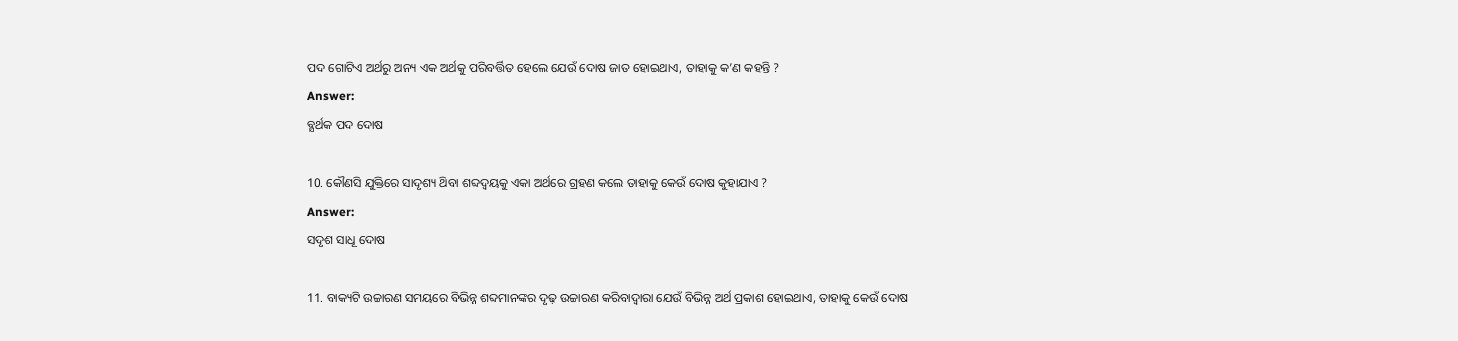ପଦ ଗୋଟିଏ ଅର୍ଥରୁ ଅନ୍ୟ ଏକ ଅର୍ଥକୁ ପରିବର୍ତ୍ତିତ ହେଲେ ଯେଉଁ ଦୋଷ ଜାତ ହୋଇଥାଏ, ତାହାକୁ କ’ଣ କହନ୍ତି ?
Answer:
ବ୍ଯର୍ଥକ ପଦ ଦୋଷ

10. କୌଣସି ଯୁକ୍ତିରେ ସାଦୃଶ୍ୟ ଥ‌ିବା ଶବ୍ଦଦ୍ଵୟକୁ ଏକା ଅର୍ଥରେ ଗ୍ରହଣ କଲେ ତାହାକୁ କେଉଁ ଦୋଷ କୁହାଯାଏ ?
Answer:
ସଦୃଶ ସାଧୂ ଦୋଷ

11. ବାକ୍ୟଟି ଉଚ୍ଚାରଣ ସମୟରେ ବିଭିନ୍ନ ଶବ୍ଦମାନଙ୍କର ଦୃଢ଼ ଉଚ୍ଚାରଣ କରିବାଦ୍ୱାରା ଯେଉଁ ବିଭିନ୍ନ ଅର୍ଥ ପ୍ରକାଶ ହୋଇଥାଏ, ତାହାକୁ କେଉଁ ଦୋଷ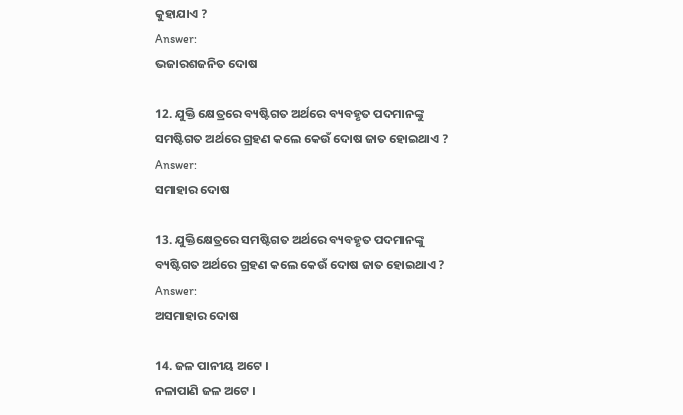କୁହାଯାଏ ?
Answer:
ଭଜାରଶଜନିତ ଦୋଷ

12. ଯୁକ୍ତି କ୍ଷେତ୍ରରେ ବ୍ୟଷ୍ଟିଗତ ଅର୍ଥରେ ବ୍ୟବହୃତ ପଦମାନଙ୍କୁ ସମଷ୍ଟିଗତ ଅର୍ଥରେ ଗ୍ରହଣ କଲେ କେଉଁ ଦୋଷ ଜାତ ହୋଇଥାଏ ?
Answer:
ସମାହାର ଦୋଷ

13. ଯୁକ୍ତିକ୍ଷେତ୍ରରେ ସମଷ୍ଟିଗତ ଅର୍ଥରେ ବ୍ୟବହୃତ ପଦମାନଙ୍କୁ ବ୍ୟଷ୍ଟିଗତ ଅର୍ଥରେ ଗ୍ରହଣ କଲେ କେଉଁ ଦୋଷ ଜାତ ହୋଇଥାଏ ?
Answer:
ଅସମାହାର ଦୋଷ

14. ଜଳ ପାନୀୟ ଅଟେ ।
ନଳାପାଣି ଜଳ ଅଟେ ।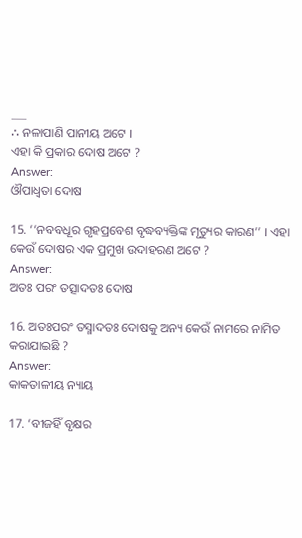___
∴ ନଳାପାଣି ପାନୀୟ ଅଟେ ।
ଏହା କି ପ୍ରକାର ଦୋଷ ଅଟେ ?
Answer:
ଔପାଧ୍ଵତା ଦୋଷ

15. ‘‘ନବବଧୂର ଗୃହପ୍ରବେଶ ବୃଦ୍ଧବ୍ୟକ୍ତିଙ୍କ ମୃତ୍ୟୁର କାରଣ’’ । ଏହା କେଉଁ ଦୋଷର ଏକ ପ୍ରମୁଖ ଉଦାହରଣ ଅଟେ ?
Answer:
ଅତଃ ପରଂ ତତ୍ସାଦତଃ ଦୋଷ

16. ଅତଃପରଂ ତସ୍ମାଦତଃ ଦୋଷକୁ ଅନ୍ୟ କେଉଁ ନାମରେ ନାମିତ କରାଯାଇଛି ?
Answer:
କାକତାଳୀୟ ନ୍ୟାୟ

17. ‘ବୀଜହିଁ ବୃକ୍ଷର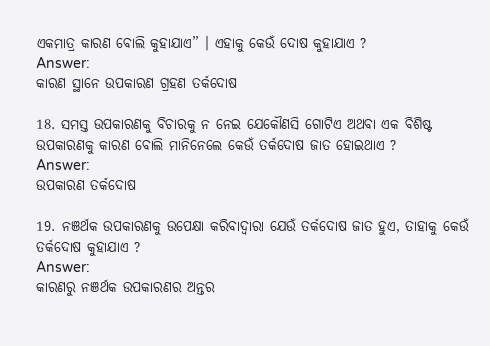ଏକମାତ୍ର କାରଣ ବୋଲି କୁହାଯାଏ’’ । ଏହାକୁ କେଉଁ ଦୋଷ କୁହାଯାଏ ?
Answer:
କାରଣ ସ୍ଥାନେ ଉପକାରଣ ଗ୍ରହଣ ତର୍କଦୋଷ

18. ସମସ୍ତ ଉପକାରଣକୁ ବିଚାରକୁ ନ ନେଇ ଯେକୌଣସି ଗୋଟିଏ ଅଥବା ଏକ ବିଶିଷ୍ଟ ଉପକାରଣକୁ କାରଣ ବୋଲି ମାନିନେଲେ କେଉଁ ତର୍କଦୋଷ ଜାତ ହୋଇଥାଏ ?
Answer:
ଉପକାରଣ ତର୍କଦୋଷ

19. ନଞର୍ଥକ ଉପକାରଣକୁ ଉପେକ୍ଷା କରିବାଦ୍ୱାରା ଯେଉଁ ତର୍କଦୋଷ ଜାତ ହୁଏ, ତାହାକୁ କେଉଁ ତର୍କଦୋଷ କୁହାଯାଏ ?
Answer:
କାରଣରୁ ନଞର୍ଥକ ଉପକାରଣର ଅନ୍ତର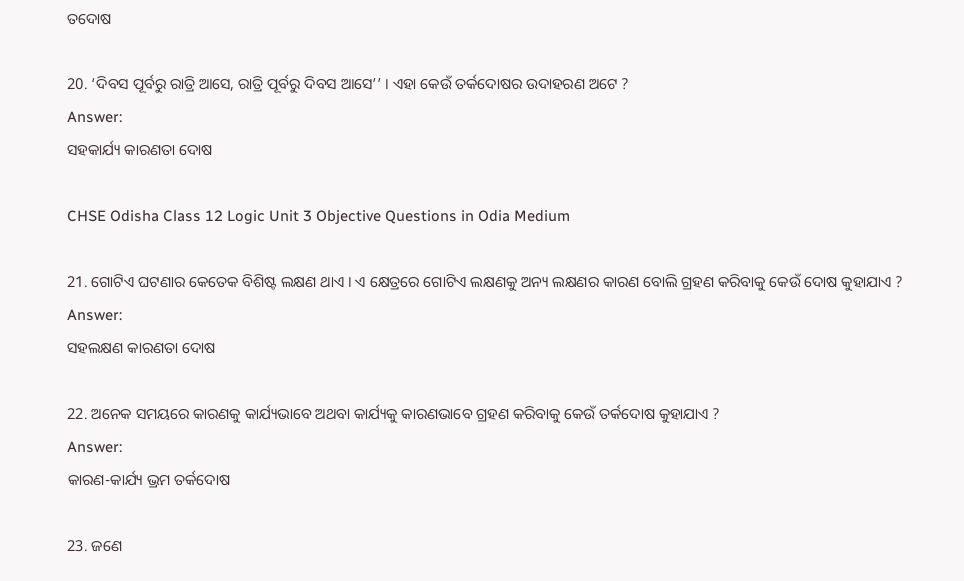ତଦୋଷ

20. ‘ଦିବସ ପୂର୍ବରୁ ରାତ୍ରି ଆସେ, ରାତ୍ରି ପୂର୍ବରୁ ଦିବସ ଆସେ’’ । ଏହା କେଉଁ ତର୍କଦୋଷର ଉଦାହରଣ ଅଟେ ?
Answer:
ସହକାର୍ଯ୍ୟ କାରଣତା ଦୋଷ

CHSE Odisha Class 12 Logic Unit 3 Objective Questions in Odia Medium

21. ଗୋଟିଏ ଘଟଣାର କେତେକ ବିଶିଷ୍ଟ ଲକ୍ଷଣ ଥାଏ । ଏ କ୍ଷେତ୍ରରେ ଗୋଟିଏ ଲକ୍ଷଣକୁ ଅନ୍ୟ ଲକ୍ଷଣର କାରଣ ବୋଲି ଗ୍ରହଣ କରିବାକୁ କେଉଁ ଦୋଷ କୁହାଯାଏ ?
Answer:
ସହଲକ୍ଷଣ କାରଣତା ଦୋଷ

22. ଅନେକ ସମୟରେ କାରଣକୁ କାର୍ଯ୍ୟଭାବେ ଅଥବା କାର୍ଯ୍ୟକୁ କାରଣଭାବେ ଗ୍ରହଣ କରିବାକୁ କେଉଁ ତର୍କଦୋଷ କୁହାଯାଏ ?
Answer:
କାରଣ-କାର୍ଯ୍ୟ ଭ୍ରମ ତର୍କଦୋଷ

23. ଜଣେ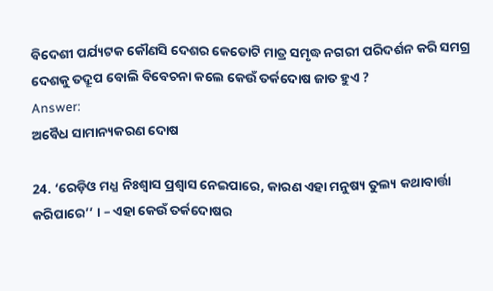ବିଦେଶୀ ପର୍ଯ୍ୟଟକ କୌଣସି ଦେଶର କେତୋଟି ମାତ୍ର ସମୃଦ୍ଧ ନଗରୀ ପରିଦର୍ଶନ କରି ସମଗ୍ର ଦେଶକୁ ତଦ୍ରୂପ ବୋଲି ବିବେଚନା କଲେ କେଉଁ ତର୍କଦୋଷ ଜାତ ହୁଏ ?
Answer:
ଅବୈଧ ସାମାନ୍ୟକରଣ ଦୋଷ

24. ‘ରେଡ଼ିଓ ମଧ୍ଯ ନିଃଶ୍ଵାସ ପ୍ରଶ୍ଵାସ ନେଇପାରେ, କାରଣ ଏହା ମନୁଷ୍ୟ ତୁଲ୍ୟ କଥାବାର୍ତ୍ତା କରିପାରେ’’ । – ଏହା କେଉଁ ତର୍କଦୋଷର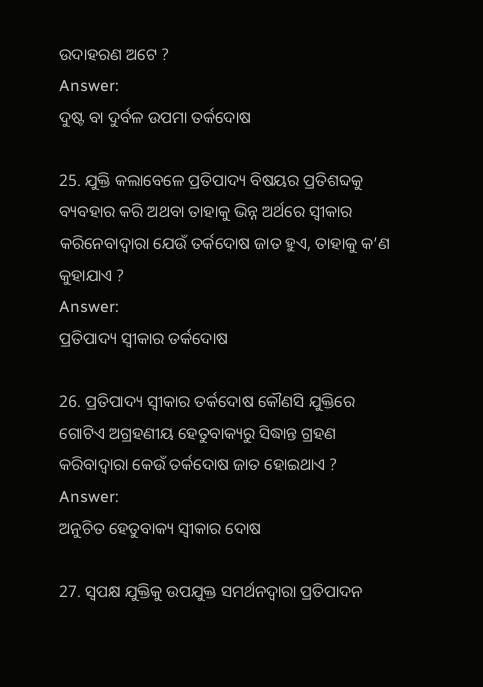ଉଦାହରଣ ଅଟେ ?
Answer:
ଦୁଷ୍ଟ ବା ଦୁର୍ବଳ ଉପମା ତର୍କଦୋଷ

25. ଯୁକ୍ତି କଲାବେଳେ ପ୍ରତିପାଦ୍ୟ ବିଷୟର ପ୍ରତିଶବ୍ଦକୁ ବ୍ୟବହାର କରି ଅଥବା ତାହାକୁ ଭିନ୍ନ ଅର୍ଥରେ ସ୍ୱୀକାର କରିନେବାଦ୍ୱାରା ଯେଉଁ ତର୍କଦୋଷ ଜାତ ହୁଏ, ତାହାକୁ କ’ଣ କୁହାଯାଏ ?
Answer:
ପ୍ରତିପାଦ୍ୟ ସ୍ଵୀକାର ତର୍କଦୋଷ

26. ପ୍ରତିପାଦ୍ୟ ସ୍ଵୀକାର ତର୍କଦୋଷ କୌଣସି ଯୁକ୍ତିରେ ଗୋଟିଏ ଅଗ୍ରହଣୀୟ ହେତୁବାକ୍ୟରୁ ସିଦ୍ଧାନ୍ତ ଗ୍ରହଣ କରିବାଦ୍ୱାରା କେଉଁ ତର୍କଦୋଷ ଜାତ ହୋଇଥାଏ ?
Answer:
ଅନୁଚିତ ହେତୁବାକ୍ୟ ସ୍ବୀକାର ଦୋଷ

27. ସ୍ଵପକ୍ଷ ଯୁକ୍ତିକୁ ଉପଯୁକ୍ତ ସମର୍ଥନଦ୍ୱାରା ପ୍ରତିପାଦନ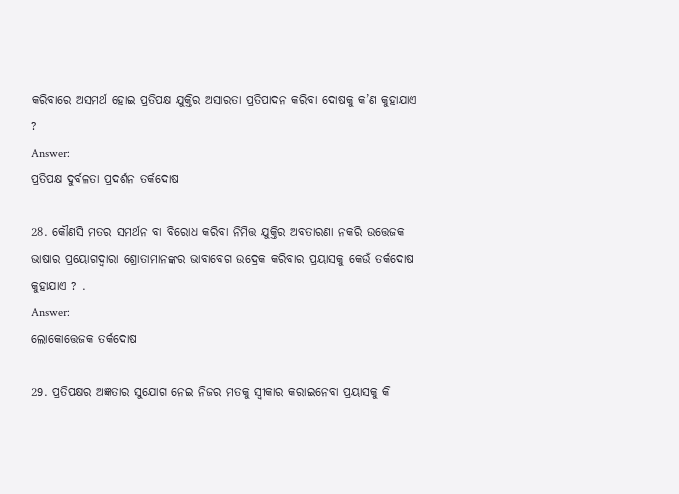କରିବାରେ ଅସମର୍ଥ ହୋଇ ପ୍ରତିପକ୍ଷ ଯୁକ୍ତିର ଅସାରତା ପ୍ରତିପାଦନ କରିବା ଦୋଷକୁ କ’ଣ କୁହାଯାଏ ?
Answer:
ପ୍ରତିପକ୍ଷ ଦୁର୍ବଳତା ପ୍ରଦର୍ଶନ ତର୍କଦୋଷ

28. କୌଣସି ମତର ସମର୍ଥନ ବା ବିରୋଧ କରିବା ନିମିତ୍ତ ଯୁକ୍ତିର ଅବତାରଣା ନକରି ଉତ୍ତେଜକ ଭାଷାର ପ୍ରୟୋଗଦ୍ଵାରା ଶ୍ରୋତାମାନଙ୍କର ଭାବାବେଗ ଉଦ୍ରେକ କରିବାର ପ୍ରୟାସକୁ କେଉଁ ତର୍କଦୋଷ କୁହାଯାଏ ? .
Answer:
ଲୋକୋତ୍ତେଜକ ତର୍କଦୋଷ

29. ପ୍ରତିପକ୍ଷର ଅଜ୍ଞତାର ସୁଯୋଗ ନେଇ ନିଜର ମତକୁ ସ୍ଵୀକାର କରାଇନେବା ପ୍ରୟାସକୁ କି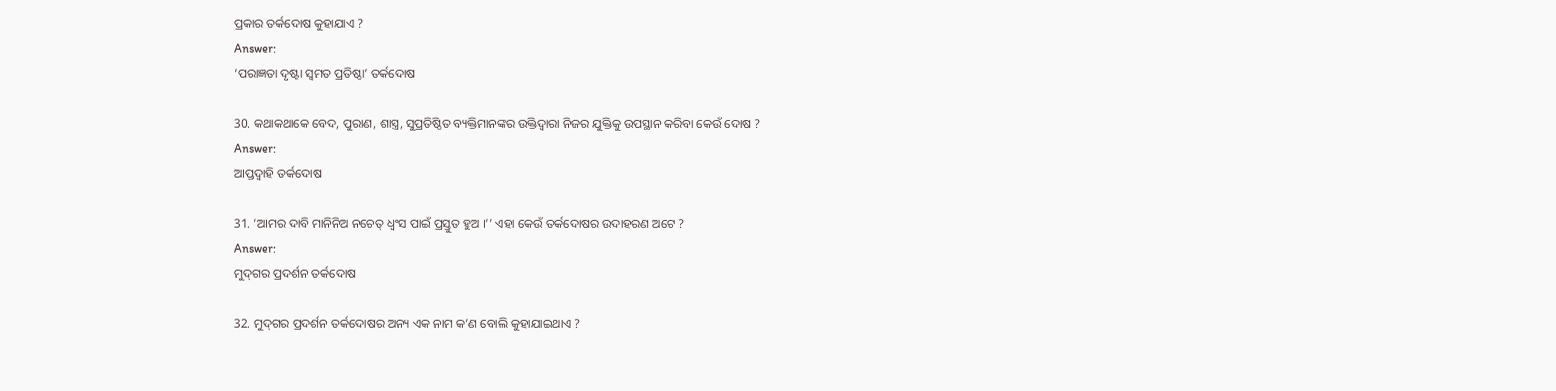ପ୍ରକାର ତର୍କଦୋଷ କୁହାଯାଏ ?
Answer:
‘ପରାଜ୍ଞତା ଦୃଷ୍ଟା ସ୍ଵମତ ପ୍ରତିଷ୍ଠା’ ତର୍କଦୋଷ

30. କଥାକଥାକେ ବେଦ, ପୁରାଣ, ଶାସ୍ତ୍ର, ସୁପ୍ରତିଷ୍ଠିତ ବ୍ୟକ୍ତିମାନଙ୍କର ଉକ୍ତିଦ୍ୱାରା ନିଜର ଯୁକ୍ତିକୁ ଉପସ୍ଥାନ କରିବା କେଉଁ ଦୋଷ ?
Answer:
ଆପ୍ତଦ୍ବାହି ତର୍କଦୋଷ

31. ‘ଆମର ଦାବି ମାନିନିଅ ନଚେତ୍ ଧ୍ବଂସ ପାଇଁ ପ୍ରସ୍ତୁତ ହୁଅ ।’’ ଏହା କେଉଁ ତର୍କଦୋଷର ଉଦାହରଣ ଅଟେ ?
Answer:
ମୁଦ୍‌ଗର ପ୍ରଦର୍ଶନ ତର୍କଦୋଷ

32. ମୁଦ୍‌ଗର ପ୍ରଦର୍ଶନ ତର୍କଦୋଷର ଅନ୍ୟ ଏକ ନାମ କ’ଣ ବୋଲି କୁହାଯାଇଥାଏ ?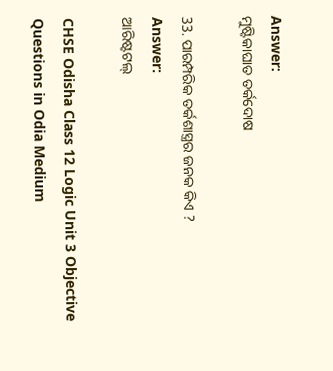Answer:
ମୁଷ୍ଟିକାଘାତ ତର୍କଦୋଷ

33. ପାରମ୍ପରିକ ତର୍କଶାସ୍ତ୍ରର ଜନକ କିଏ ?
Answer:
ଆରିଷ୍ଟଟଲ୍

CHSE Odisha Class 12 Logic Unit 3 Objective Questions in Odia Medium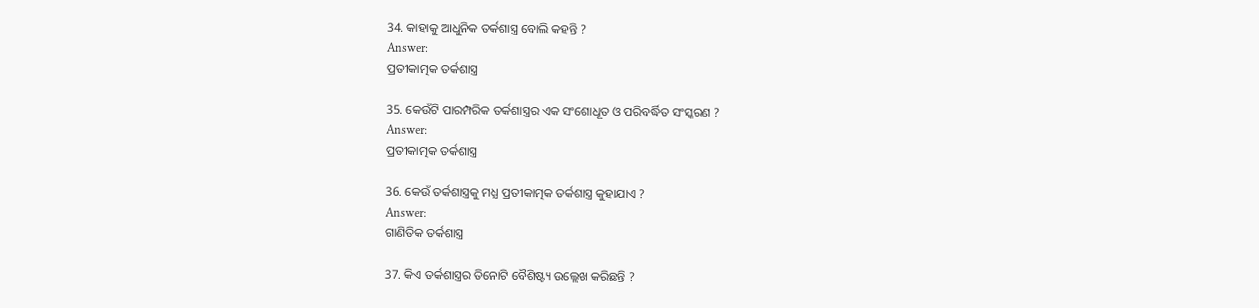34. କାହାକୁ ଆଧୁନିକ ତର୍କଶାସ୍ତ୍ର ବୋଲି କହନ୍ତି ?
Answer:
ପ୍ରତୀକାତ୍ମକ ତର୍କଶାସ୍ତ୍ର

35. କେଉଁଟି ପାରମ୍ପରିକ ତର୍କଶାସ୍ତ୍ରର ଏକ ସଂଶୋଧୂତ ଓ ପରିବର୍ଦ୍ଧିତ ସଂସ୍କରଣ ?
Answer:
ପ୍ରତୀକାତ୍ମକ ତର୍କଶାସ୍ତ୍ର

36. କେଉଁ ତର୍କଶାସ୍ତ୍ରକୁ ମଧ୍ଯ ପ୍ରତୀକାତ୍ମକ ତର୍କଶାସ୍ତ୍ର କୁହାଯାଏ ?
Answer:
ଗାଣିତିକ ତର୍କଶାସ୍ତ୍ର

37. କିଏ ତର୍କଶାସ୍ତ୍ରର ତିନୋଟି ବୈଶିଷ୍ଟ୍ୟ ଉଲ୍ଲେଖ କରିଛନ୍ତି ?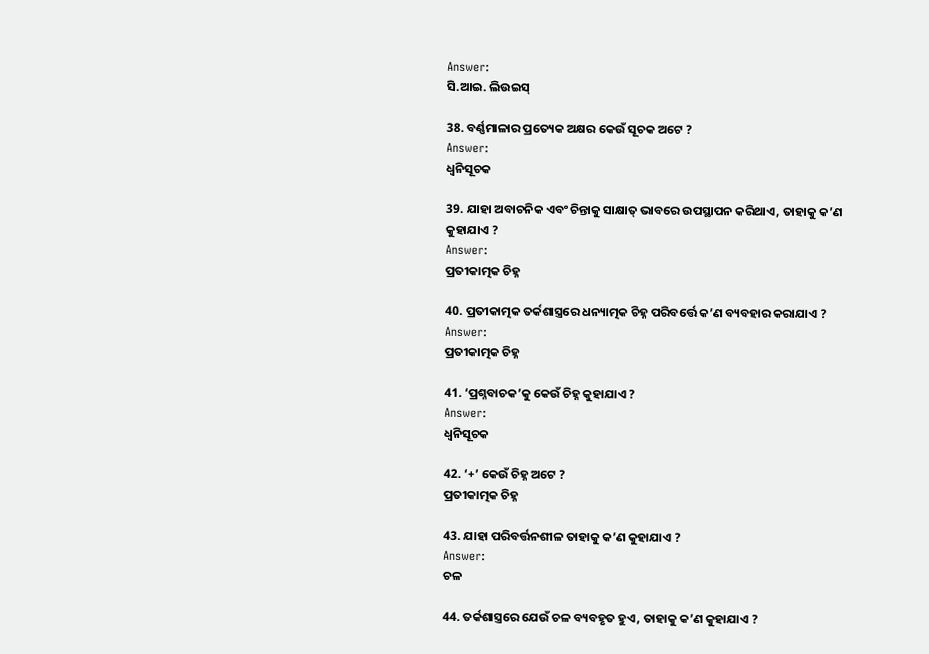Answer:
ସି.ଆଇ. ଲିଉଇସ୍

38. ବର୍ଣ୍ଣମାଳାର ପ୍ରତ୍ୟେକ ଅକ୍ଷର କେଉଁ ସୂଚକ ଅଟେ ?
Answer:
ଧ୍ଵନିସୂଚକ

39. ଯାହା ଅବାଚନିକ ଏବଂ ଚିନ୍ତାକୁ ସାକ୍ଷାତ୍ ଭାବରେ ଉପସ୍ଥାପନ କରିଥାଏ, ତାହାକୁ କ’ଣ କୁହାଯାଏ ?
Answer:
ପ୍ରତୀକାତ୍ମକ ଚିହ୍ନ

40. ପ୍ରତୀକାତ୍ମକ ତର୍କଶାସ୍ତ୍ରରେ ଧନ୍ୟାତ୍ମକ ଚିହ୍ନ ପରିବର୍ତ୍ତେ କ’ଣ ବ୍ୟବହାର କରାଯାଏ ?
Answer:
ପ୍ରତୀକାତ୍ମକ ଚିହ୍ନ

41. ‘ପ୍ରଶ୍ନବାଚକ’କୁ କେଉଁ ଚିହ୍ନ କୁହାଯାଏ ?
Answer:
ଧ୍ବନିସୂଚକ

42. ‘+’ କେଉଁ ଚିହ୍ନ ଅଟେ ?
ପ୍ରତୀକାତ୍ମକ ଚିହ୍ନ

43. ଯାହା ପରିବର୍ତ୍ତନଶୀଳ ତାହାକୁ କ’ଣ କୁହାଯାଏ ?
Answer:
ଚଳ

44. ତର୍କଶାସ୍ତ୍ରରେ ଯେଉଁ ଚଳ ବ୍ୟବହୃତ ହୁଏ, ତାହାକୁ କ’ଣ କୁହାଯାଏ ?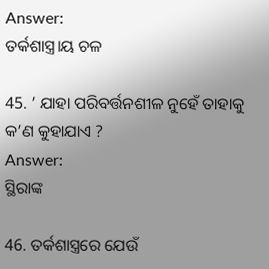Answer:
ତର୍କଶାସ୍ତ୍ର।ୟ ଚଳ

45. ’ ଯାହା ପରିବର୍ତ୍ତନଶୀଳ ନୁହେଁ ତାହାକୁ କ’ଣ କୁହାଯାଏ ?
Answer:
ସ୍ଥିରାଙ୍କ

46. ତର୍କଶାସ୍ତ୍ରରେ ଯେଉଁ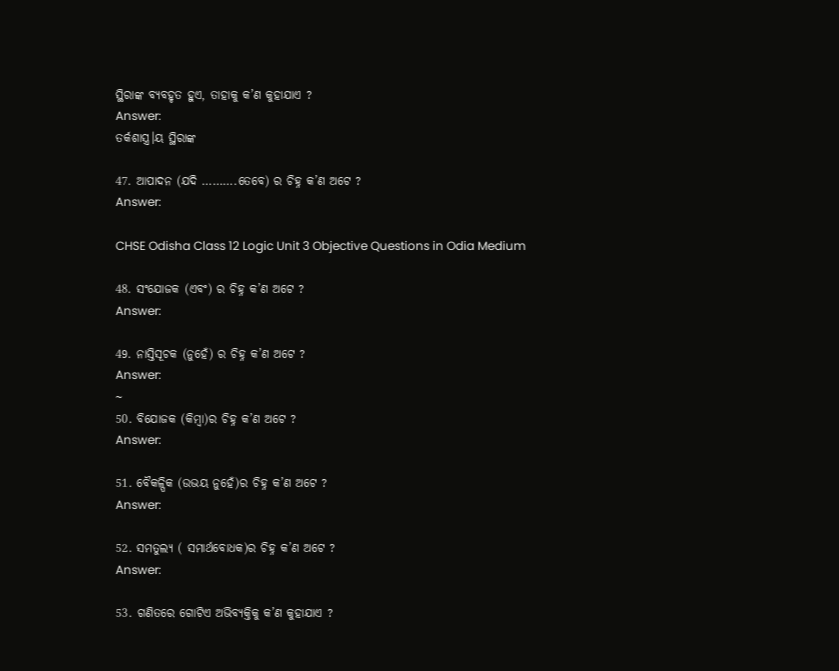ସ୍ଥିରାଙ୍କ ବ୍ୟବହୃତ ହୁଏ, ତାହାକୁ କ’ଣ କୁହାଯାଏ ?
Answer:
ତର୍କଶାସ୍ତ୍ର।ୟ ସ୍ଥିରାଙ୍କ

47. ଆପାଦନ (ଯଦି ……….ତେବେ) ର ଚିହ୍ନ କ’ଣ ଅଟେ ?
Answer:

CHSE Odisha Class 12 Logic Unit 3 Objective Questions in Odia Medium

48. ସଂଯୋଜକ (ଏବଂ) ର ଚିହ୍ନ କ’ଣ ଅଟେ ?
Answer:

49. ନାସ୍ତିସୂଚକ (ନୁହେଁ) ର ଚିହ୍ନ କ’ଣ ଅଟେ ?
Answer:
~
50. ବିଯୋଜକ (କିମ୍ବା)ର ଚିହ୍ନ କ’ଣ ଅଟେ ?
Answer:

51. ବୈକଳ୍ପିକ (ଉଭୟ ନୁହେଁ)ର ଚିହ୍ନ କ’ଣ ଅଟେ ?
Answer:

52. ସମତୁଲ୍ୟ ( ସମାର୍ଥବୋଧକ)ର ଚିହ୍ନ କ’ଣ ଅଟେ ?
Answer:

53. ଗଣିତରେ ଗୋଟିଏ ଅଭିବ୍ୟକ୍ତିକୁ କ’ଣ କୁହାଯାଏ ?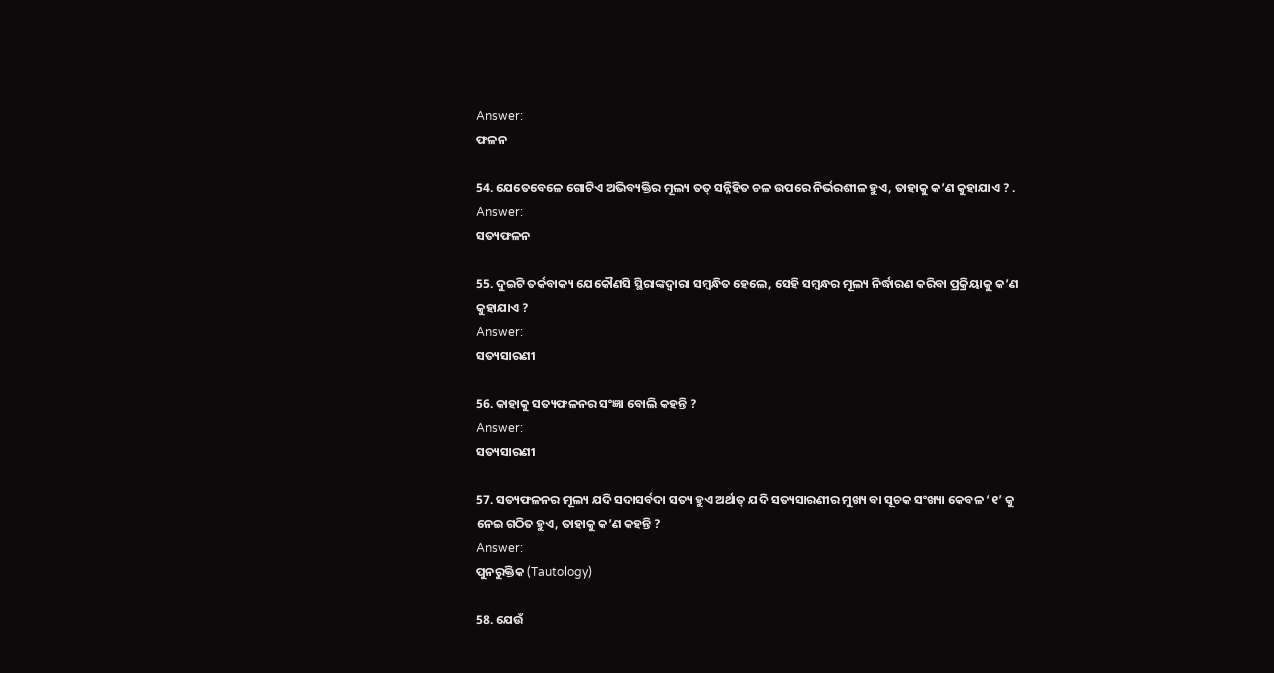Answer:
ଫଳନ

54. ଯେତେବେଳେ ଗୋଟିଏ ଅଭିବ୍ୟକ୍ତିର ମୂଲ୍ୟ ତତ୍ ସନ୍ନିହିତ ଚଳ ଉପରେ ନିର୍ଭରଶୀଳ ହୁଏ, ତାହାକୁ କ’ଣ କୁହାଯାଏ ? .
Answer:
ସତ୍ୟଫଳନ

55. ଦୁଇଟି ତର୍କବାକ୍ୟ ଯେକୌଣସି ସ୍ଥିରାଙ୍କଦ୍ୱାରା ସମ୍ବନ୍ଧିତ ହେଲେ, ସେହି ସମ୍ବନ୍ଧର ମୂଲ୍ୟ ନିର୍ଦ୍ଧାରଣ କରିବା ପ୍ରକ୍ରିୟାକୁ କ’ଣ କୁହାଯାଏ ?
Answer:
ସତ୍ୟସାରଣୀ

56. କାହାକୁ ସତ୍ୟଫଳନର ସଂଜ୍ଞା ବୋଲି କହନ୍ତି ?
Answer:
ସତ୍ୟସାରଣୀ

57. ସତ୍ୟଫଳନର ମୂଲ୍ୟ ଯଦି ସଦାସର୍ବଦା ସତ୍ୟ ହୁଏ ଅର୍ଥାତ୍ ଯଦି ସତ୍ୟସାରଣୀର ମୁଖ୍ୟ ବା ସୂଚକ ସଂଖ୍ୟା କେବଳ ‘୧’ କୁ ନେଇ ଗଠିତ ହୁଏ, ତାହାକୁ କ’ଣ କହନ୍ତି ?
Answer:
ପୁନରୁକ୍ତିକ (Tautology)

58. ଯେଉଁ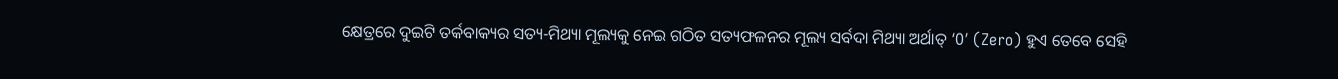କ୍ଷେତ୍ରରେ ଦୁଇଟି ତର୍କବାକ୍ୟର ସତ୍ୟ-ମିଥ୍ୟା ମୂଲ୍ୟକୁ ନେଇ ଗଠିତ ସତ୍ୟଫଳନର ମୂଲ୍ୟ ସର୍ବଦା ମିଥ୍ୟା ଅର୍ଥାତ୍ ‘0’ (Zero) ହୁଏ ତେବେ ସେହି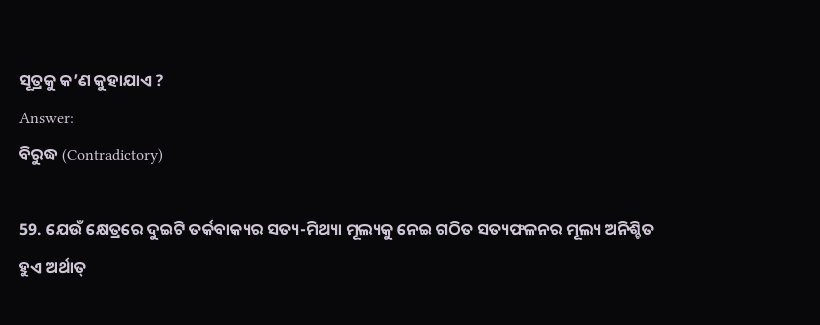ସୂତ୍ରକୁ କ’ଣ କୁହାଯାଏ ?
Answer:
ବିରୁଦ୍ଧ (Contradictory)

59. ଯେଉଁ କ୍ଷେତ୍ରରେ ଦୁଇଟି ତର୍କବାକ୍ୟର ସତ୍ୟ-ମିଥ୍ୟା ମୂଲ୍ୟକୁ ନେଇ ଗଠିତ ସତ୍ୟଫଳନର ମୂଲ୍ୟ ଅନିଶ୍ଚିତ ହୁଏ ଅର୍ଥାତ୍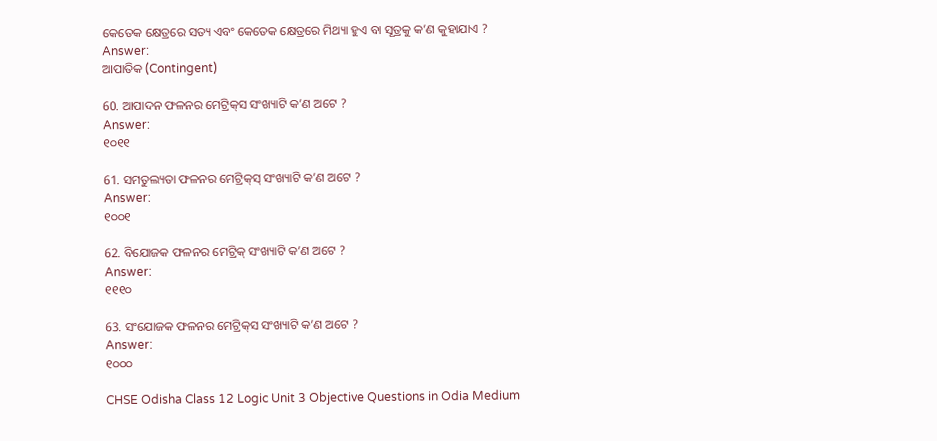କେତେକ କ୍ଷେତ୍ରରେ ସତ୍ୟ ଏବଂ କେତେକ କ୍ଷେତ୍ରରେ ମିଥ୍ୟା ହୁଏ ବା ସୂତ୍ରକୁ କ’ଣ କୁହାଯାଏ ?
Answer:
ଆପାତିକ (Contingent)

60. ଆପାଦନ ଫଳନର ମେଟ୍ରିକ୍‌ସ ସଂଖ୍ୟାଟି କ’ଣ ଅଟେ ?
Answer:
୧୦୧୧

61. ସମତୁଲ୍ୟତା ଫଳନର ମେଟ୍ରିକ୍‌ସ୍ ସଂଖ୍ୟାଟି କ’ଣ ଅଟେ ?
Answer:
୧୦୦୧

62. ବିଯୋଜକ ଫଳନର ମେଟ୍ରିକ୍‌ ସଂଖ୍ୟାଟି କ’ଣ ଅଟେ ?
Answer:
୧୧୧୦

63. ସଂଯୋଜକ ଫଳନର ମେଟ୍ରିକ୍‌ସ ସଂଖ୍ୟାଟି କ’ଣ ଅଟେ ?
Answer:
୧୦୦୦

CHSE Odisha Class 12 Logic Unit 3 Objective Questions in Odia Medium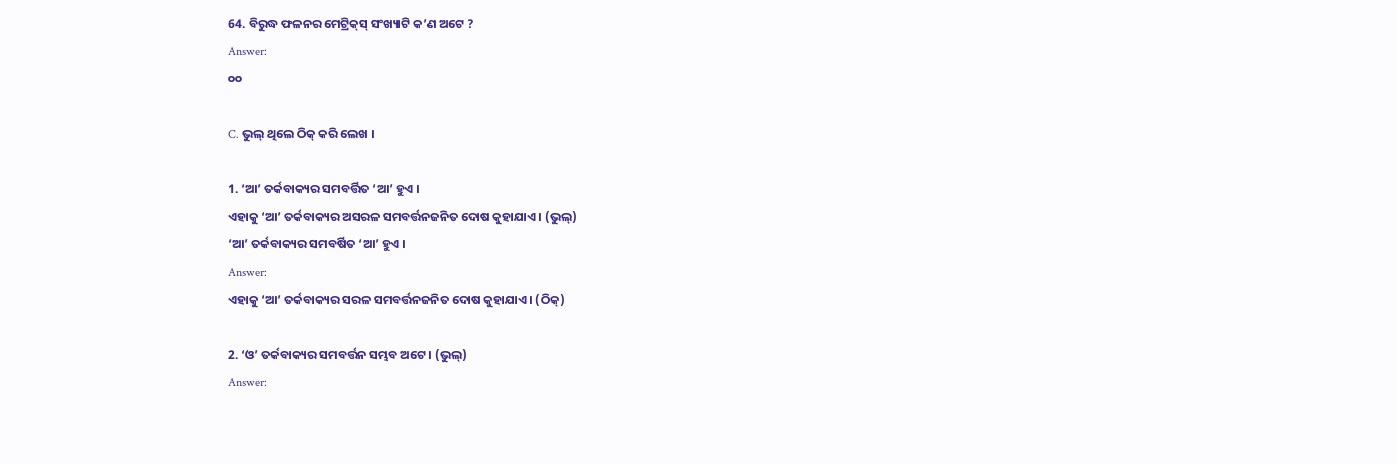64. ବିରୁଦ୍ଧ ଫଳନର ମେଟ୍ରିକ୍‌ସ୍ ସଂଖ୍ୟାଟି କ’ଣ ଅଟେ ?
Answer:
୦୦

C. ଭୁଲ୍ ଥିଲେ ଠିକ୍ କରି ଲେଖ ।

1. ‘ଆ’ ତର୍କବାକ୍ୟର ସମବର୍ତ୍ତିତ ‘ଆ’ ହୁଏ ।
ଏହାକୁ ‘ଆ’ ତର୍କବାକ୍ୟର ଅସରଳ ସମବର୍ତ୍ତନଜନିତ ଦୋଷ କୁହାଯାଏ । (ଭୁଲ୍)
‘ଆ’ ତର୍କବାକ୍ୟର ସମବର୍ଷିତ ‘ଆ’ ହୁଏ ।
Answer:
ଏହାକୁ ‘ଆ’ ତର୍କବାକ୍ୟର ସରଳ ସମବର୍ତ୍ତନଜନିତ ଦୋଷ କୁହାଯାଏ । (ଠିକ୍)

2. ‘ଓ’ ତର୍କବାକ୍ୟର ସମବର୍ତ୍ତନ ସମ୍ଭବ ଅଟେ । (ଭୁଲ୍)
Answer: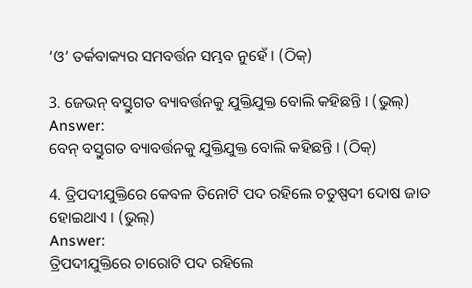‘ଓ’ ତର୍କବାକ୍ୟର ସମବର୍ତ୍ତନ ସମ୍ଭବ ନୁହେଁ । (ଠିକ୍)

3. ଜେଭନ୍ ବସ୍ତୁଗତ ବ୍ୟାବର୍ତ୍ତନକୁ ଯୁକ୍ତିଯୁକ୍ତ ବୋଲି କହିଛନ୍ତି । (ଭୁଲ୍)
Answer:
ବେନ୍ ବସ୍ତୁଗତ ବ୍ୟାବର୍ତ୍ତନକୁ ଯୁକ୍ତିଯୁକ୍ତ ବୋଲି କହିଛନ୍ତି । (ଠିକ୍)

4. ତ୍ରିପଦୀଯୁକ୍ତିରେ କେବଳ ତିନୋଟି ପଦ ରହିଲେ ଚତୁଷ୍ପଦୀ ଦୋଷ ଜାତ ହୋଇଥାଏ । (ଭୁଲ୍)
Answer:
ତ୍ରିପଦୀଯୁକ୍ତିରେ ଚାରୋଟି ପଦ ରହିଲେ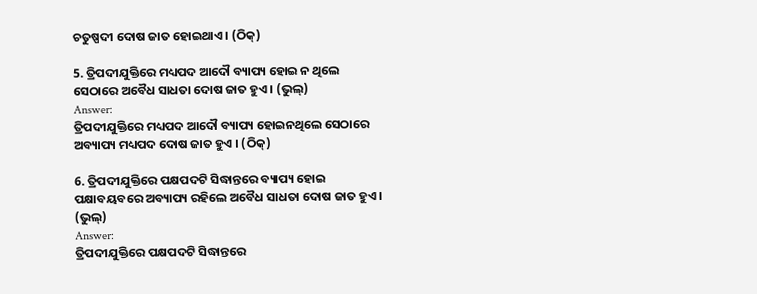ଚତୁଷ୍ପଦୀ ଦୋଷ ଜାତ ହୋଇଥାଏ । (ଠିକ୍)

5. ତ୍ରିପଦୀଯୁକ୍ତିରେ ମଧ୍ୟପଦ ଆଦୌ ବ୍ୟାପ୍ୟ ହୋଇ ନ ଥିଲେ ସେଠାରେ ଅବୈଧ ସାଧତା ଦୋଷ ଜାତ ହୁଏ । (ଭୁଲ୍)
Answer:
ତ୍ରିପଦୀଯୁକ୍ତିରେ ମଧ୍ୟପଦ ଆଦୌ ବ୍ୟାପ୍ୟ ହୋଇନଥିଲେ ସେଠାରେ ଅବ୍ୟାପ୍ୟ ମଧ୍ୟପଦ ଦୋଷ ଜାତ ହୁଏ । (ଠିକ୍)

6. ତ୍ରିପଦୀଯୁକ୍ତିରେ ପକ୍ଷପଦଟି ସିଦ୍ଧାନ୍ତରେ ବ୍ୟାପ୍ୟ ହୋଇ ପକ୍ଷାବୟବରେ ଅବ୍ୟାପ୍ୟ ରହିଲେ ଅବୈଧ ସାଧତା ଦୋଷ ଜାତ ହୁଏ । (ଭୁଲ୍)
Answer:
ତ୍ରିପଦୀଯୁକ୍ତିରେ ପକ୍ଷପଦଟି ସିଦ୍ଧାନ୍ତରେ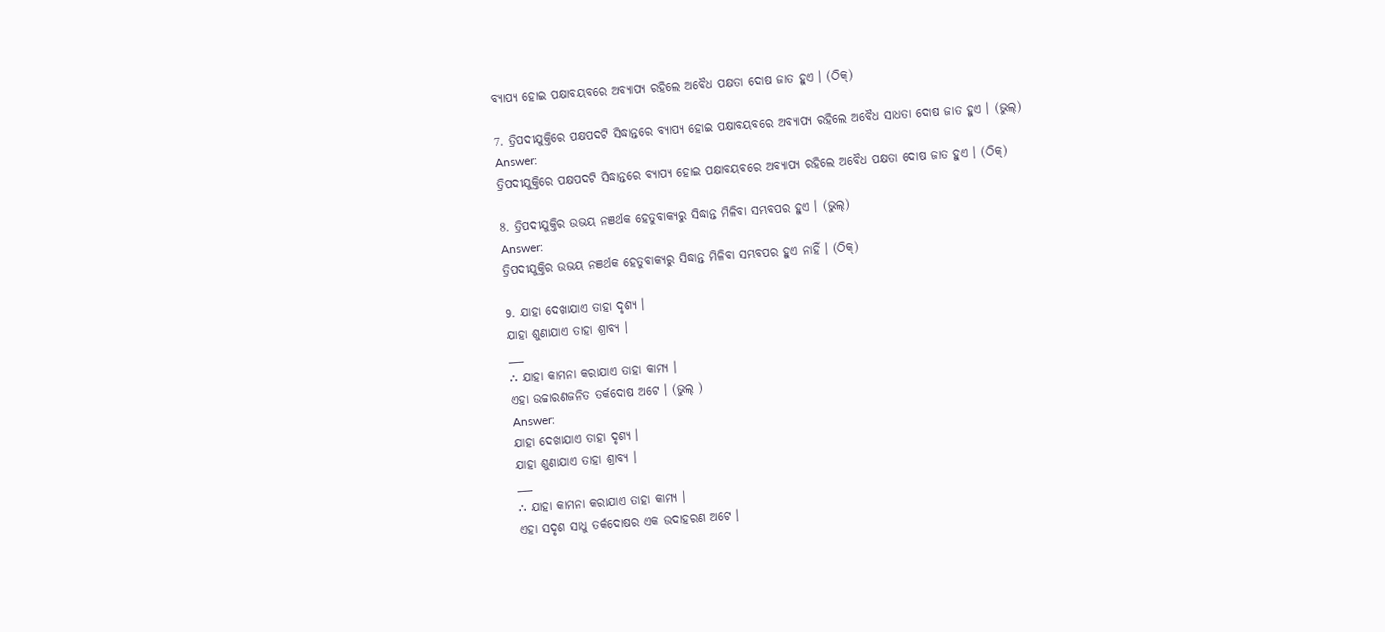ବ୍ୟାପ୍ୟ ହୋଇ ପକ୍ଷାବୟବରେ ଅବ୍ୟାପ୍ୟ ରହିଲେ ଅବୈଧ ପକ୍ଷତା ଦୋଷ ଜାତ ହୁଏ । (ଠିକ୍)

7. ତ୍ରିପଦୀଯୁକ୍ତିରେ ପକ୍ଷପଦଟି ସିଦ୍ଧାନ୍ତରେ ବ୍ୟାପ୍ୟ ହୋଇ ପକ୍ଷାବୟବରେ ଅବ୍ୟାପ୍ୟ ରହିଲେ ଅବୈଧ ସାଧତା ଦୋଷ ଜାତ ହୁଏ । (ଭୁଲ୍)
Answer:
ତ୍ରିପଦୀଯୁକ୍ତିରେ ପକ୍ଷପଦଟି ସିଦ୍ଧାନ୍ତରେ ବ୍ୟାପ୍ୟ ହୋଇ ପକ୍ଷାବୟବରେ ଅବ୍ୟାପ୍ୟ ରହିଲେ ଅବୈଧ ପକ୍ଷତା ଦୋଷ ଜାତ ହୁଏ । (ଠିକ୍)

8. ତ୍ରିପଦୀଯୁକ୍ତିର ଉଭୟ ନଞର୍ଥକ ହେତୁବାକ୍ୟରୁ ସିଦ୍ଧାନ୍ତ ମିଳିବା ସମ୍ଭବପର ହୁଏ । (ଭୁଲ୍)
Answer:
ତ୍ରିପଦୀଯୁକ୍ତିର ଉଭୟ ନଞର୍ଥକ ହେତୁବାକ୍ୟରୁ ସିଦ୍ଧାନ୍ତ ମିଳିବା ସମ୍ଭବପର ହୁଏ ନାହିଁ । (ଠିକ୍)

9. ଯାହା ଦେଖାଯାଏ ତାହା ଦୃଶ୍ୟ ।
ଯାହା ଶୁଣାଯାଏ ତାହା ଶ୍ରାବ୍ୟ ।
___
∴ ଯାହା କାମନା କରାଯାଏ ତାହା କାମ୍ୟ ।
ଏହା ଉଚ୍ଚାରଣଜନିତ ତର୍କଦୋଷ ଅଟେ । (ଭୁଲ୍ )
Answer:
ଯାହା ଦେଖାଯାଏ ତାହା ଦୃଶ୍ୟ ।
ଯାହା ଶୁଣାଯାଏ ତାହା ଶ୍ରାବ୍ୟ ।
___
∴ ଯାହା କାମନା କରାଯାଏ ତାହା କାମ୍ୟ ।
ଏହା ସଦୃଶ ସାଧୁ ତର୍କଦୋଷର ଏକ ଉଦାହରଣ ଅଟେ ।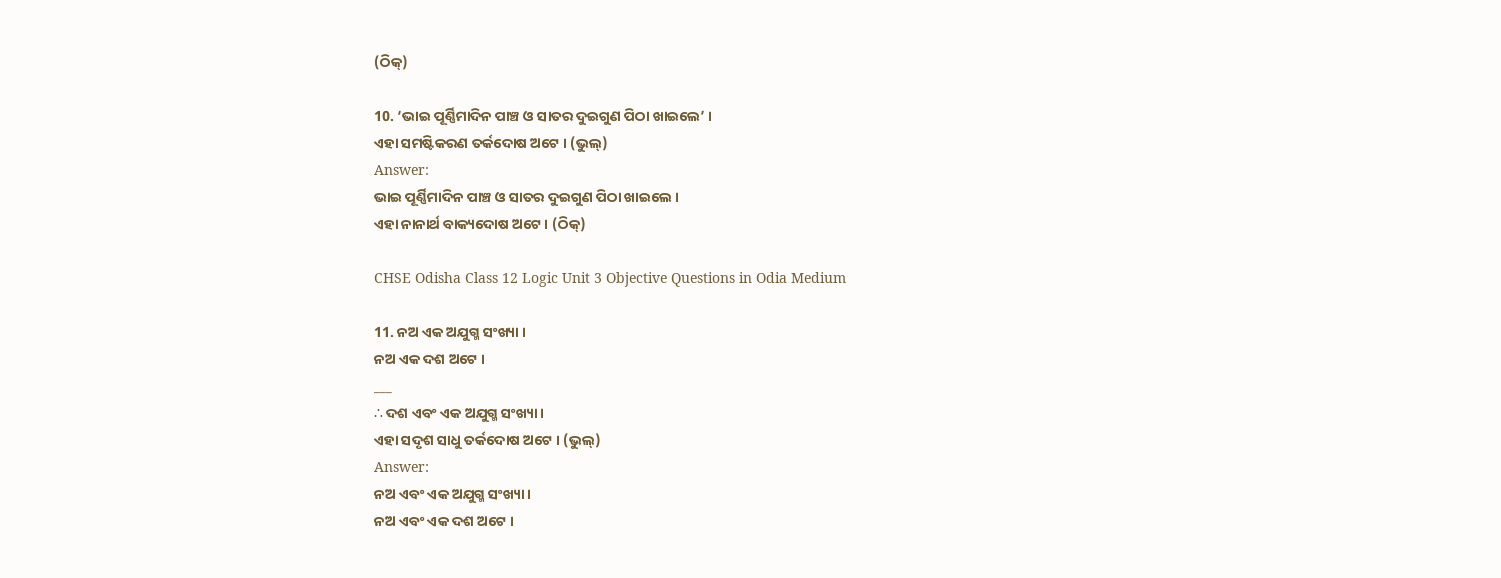(ଠିକ୍)

10. ‘ଭାଇ ପୂର୍ଣ୍ଣିମାଦିନ ପାଞ୍ଚ ଓ ସାତର ଦୁଇଗୁଣ ପିଠା ଖାଇଲେ’ ।
ଏହା ସମଷ୍ଟିକରଣ ତର୍କଦୋଷ ଅଟେ । (ଭୁଲ୍)
Answer:
ଭାଇ ପୂର୍ଣ୍ଣିମାଦିନ ପାଞ୍ଚ ଓ ସାତର ଦୁଇଗୁଣ ପିଠା ଖାଇଲେ ।
ଏହା ନାନାର୍ଥ ବାକ୍ୟଦୋଷ ଅଟେ । (ଠିକ୍)

CHSE Odisha Class 12 Logic Unit 3 Objective Questions in Odia Medium

11. ନଅ ଏକ ଅଯୁଗ୍ମ ସଂଖ୍ୟା ।
ନଅ ଏକ ଦଶ ଅଟେ ।
___
∴ ଦଶ ଏବଂ ଏକ ଅଯୁଗ୍ମ ସଂଖ୍ୟା ।
ଏହା ସଦୃଶ ସାଧୁ ତର୍କଦୋଷ ଅଟେ । (ଭୁଲ୍)
Answer:
ନଅ ଏବଂ ଏକ ଅଯୁଗ୍ମ ସଂଖ୍ୟା ।
ନଅ ଏବଂ ଏକ ଦଶ ଅଟେ ।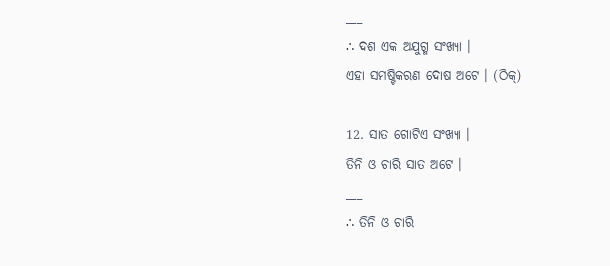___
∴ ଦଶ ଏକ ଅଯୁଗ୍ମ ସଂଖ୍ୟା ।
ଏହା ସମଷ୍ଟିକରଣ ଦୋଷ ଅଟେ । (ଠିକ୍)

12. ସାତ ଗୋଟିଏ ସଂଖ୍ୟା ।
ତିନି ଓ ଚାରି ସାତ ଅଟେ ।
___
∴ ତିନି ଓ ଚାରି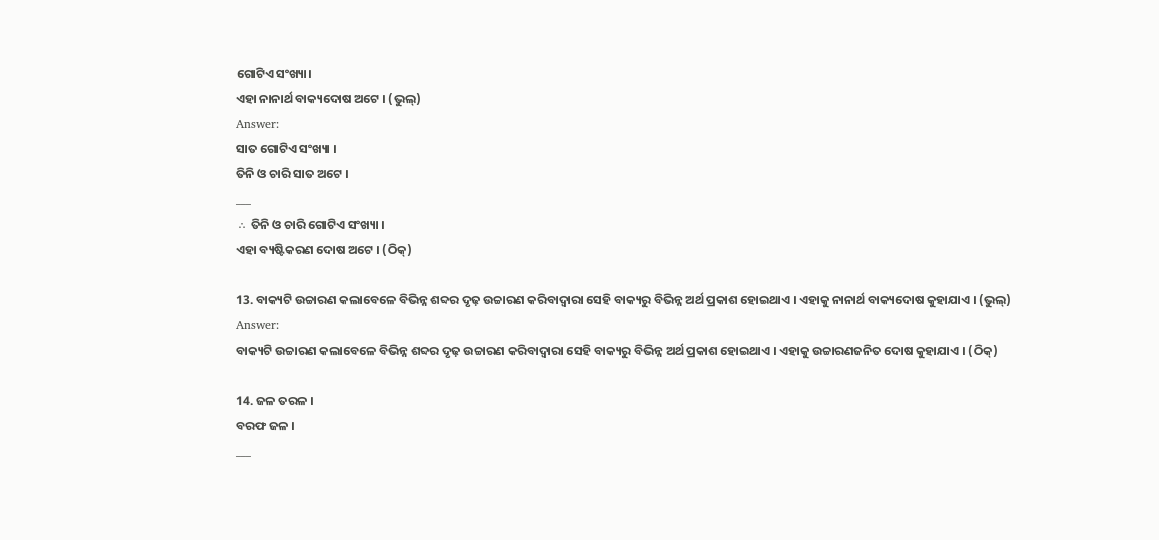ଗୋଟିଏ ସଂଖ୍ୟା।
ଏହା ନାନାର୍ଥ ବାକ୍ୟଦୋଷ ଅଟେ । (ଭୁଲ୍)
Answer:
ସାତ ଗୋଟିଏ ସଂଖ୍ୟା ।
ତିନି ଓ ଚାରି ସାତ ଅଟେ ।
___
∴ ତିନି ଓ ଚାରି ଗୋଟିଏ ସଂଖ୍ୟା ।
ଏହା ବ୍ୟଷ୍ଟିକରଣ ଦୋଷ ଅଟେ । (ଠିକ୍)

13. ବାକ୍ୟଟି ଉଚ୍ଚାରଣ କଲାବେଳେ ବିଭିନ୍ନ ଶବ୍ଦର ଦୃଢ଼ ଉଚ୍ଚାରଣ କରିବାଦ୍ୱାରା ସେହି ବାକ୍ୟରୁ ବିଭିନ୍ନ ଅର୍ଥ ପ୍ରକାଶ ହୋଇଥାଏ । ଏହାକୁ ନାନାର୍ଥ ବାକ୍ୟଦୋଷ କୁହାଯାଏ । (ଭୁଲ୍)
Answer:
ବାକ୍ୟଟି ଉଚ୍ଚାରଣ କଲାବେଳେ ବିଭିନ୍ନ ଶବ୍ଦର ଦୃଢ଼ ଉଚ୍ଚାରଣ କରିବାଦ୍ୱାରା ସେହି ବାକ୍ୟରୁ ବିଭିନ୍ନ ଅର୍ଥ ପ୍ରକାଶ ହୋଇଥାଏ । ଏହାକୁ ଉଚ୍ଚାରଣଜନିତ ଦୋଷ କୁହାଯାଏ । (ଠିକ୍)

14. ଜଳ ତରଳ ।
ବରଫ ଜଳ ।
___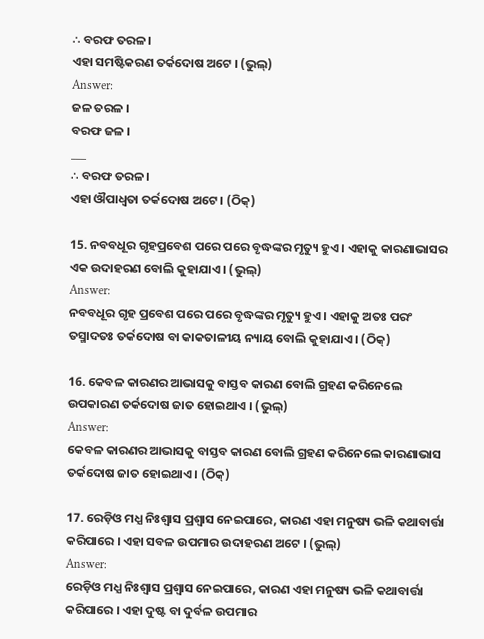∴ ବରଫ ତରଳ ।
ଏହା ସମଷ୍ଟିକରଣ ତର୍କଦୋଷ ଅଟେ । (ଭୁଲ୍)
Answer:
ଜଳ ତରଳ ।
ବରଫ ଜଳ ।
___
∴ ବରଫ ତରଳ ।
ଏହା ଔପାଧ୍ଵତା ତର୍କଦୋଷ ଅଟେ । (ଠିକ୍)

15. ନବବଧୂର ଗୃହପ୍ରବେଶ ପରେ ପରେ ବୃଦ୍ଧଙ୍କର ମୃତ୍ୟୁ ହୁଏ । ଏହାକୁ କାରଣାଭାସର ଏକ ଉଦାହରଣ ବୋଲି କୁହାଯାଏ । (ଭୁଲ୍)
Answer:
ନବବଧୂର ଗୃହ ପ୍ରବେଶ ପରେ ପରେ ବୃଦ୍ଧଙ୍କର ମୃତ୍ୟୁ ହୁଏ । ଏହାକୁ ଅତଃ ପରଂ ତସ୍ମାଦତଃ ତର୍କଦୋଷ ବା କାକତାଳୀୟ ନ୍ୟାୟ ବୋଲି କୁହାଯାଏ । (ଠିକ୍)

16. କେବଳ କାରଣର ଆଭାସକୁ ବାସ୍ତବ କାରଣ ବୋଲି ଗ୍ରହଣ କରିନେଲେ ଉପକାରଣ ତର୍କଦୋଷ ଜାତ ହୋଇଥାଏ । (ଭୁଲ୍)
Answer:
କେବଳ କାରଣର ଆଭାସକୁ ବାସ୍ତବ କାରଣ ବୋଲି ଗ୍ରହଣ କରିନେଲେ କାରଣାଭାସ ତର୍କଦୋଷ ଜାତ ହୋଇଥାଏ । (ଠିକ୍)

17. ରେଡ଼ିଓ ମଧ୍ଯ ନିଃଶ୍ବାସ ପ୍ରଶ୍ଵାସ ନେଇପାରେ, କାରଣ ଏହା ମନୁଷ୍ୟ ଭଳି କଥାବାର୍ତ୍ତା କରିପାରେ । ଏହା ସବଳ ଉପମାର ଉଦାହରଣ ଅଟେ । (ଭୁଲ୍)
Answer:
ରେଡ଼ିଓ ମଧ୍ଯ ନିଃଶ୍ବାସ ପ୍ରଶ୍ଵାସ ନେଇପାରେ, କାରଣ ଏହା ମନୁଷ୍ୟ ଭଳି କଥାବାର୍ତ୍ତା କରିପାରେ । ଏହା ଦୁଷ୍ଟ ବା ଦୁର୍ବଳ ଉପମାର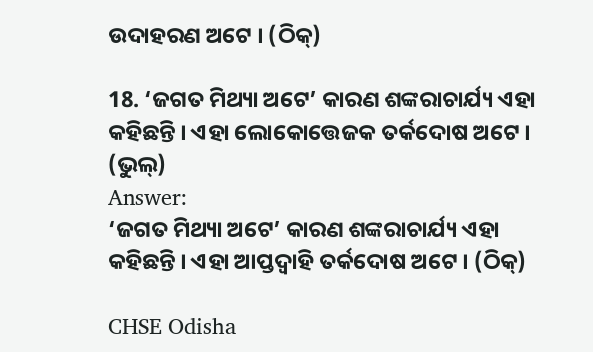ଉଦାହରଣ ଅଟେ । (ଠିକ୍)

18. ‘ଜଗତ ମିଥ୍ୟା ଅଟେ’ କାରଣ ଶଙ୍କରାଚାର୍ଯ୍ୟ ଏହା କହିଛନ୍ତି । ଏହା ଲୋକୋତ୍ତେଜକ ତର୍କଦୋଷ ଅଟେ । (ଭୁଲ୍)
Answer:
‘ଜଗତ ମିଥ୍ୟା ଅଟେ’ କାରଣ ଶଙ୍କରାଚାର୍ଯ୍ୟ ଏହା କହିଛନ୍ତି । ଏହା ଆପ୍ତଦ୍ବାହି ତର୍କଦୋଷ ଅଟେ । (ଠିକ୍)

CHSE Odisha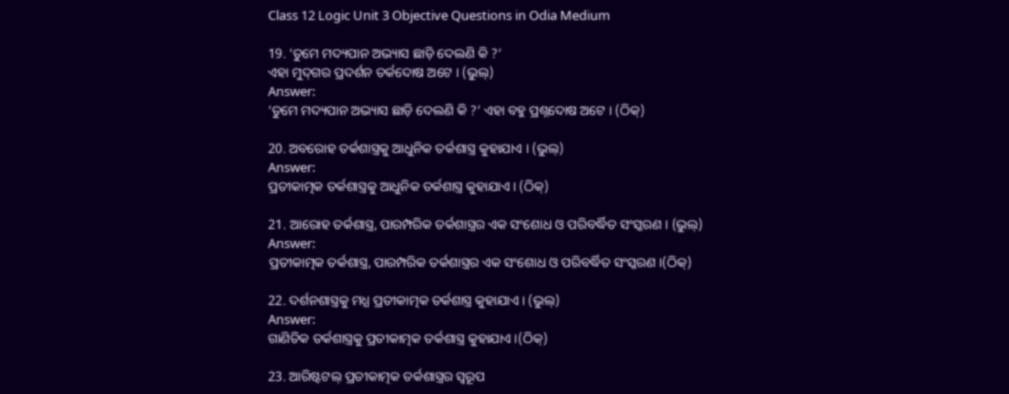Class 12 Logic Unit 3 Objective Questions in Odia Medium

19. ‘ତୁମେ ମଦ୍ୟପାନ ଅଭ୍ୟାସ ଛାଡ଼ି ଦେଲଣି କି ?’
ଏହା ମୁଦ୍‌ଗର ପ୍ରଦର୍ଶନ ତର୍କଦୋଷ ଅଟେ । (ଭୁଲ୍)
Answer:
‘ତୁମେ ମଦ୍ୟପାନ ଅଭ୍ୟାସ ଛାଡ଼ି ଦେଲଣି କି ?’ ଏହା ବହୁ ପ୍ରଶ୍ନଦୋଷ ଅଟେ । (ଠିକ୍)

20. ଅବରୋହ ତର୍କଶାସ୍ତ୍ରକୁ ଆଧୁନିକ ତର୍କଶାସ୍ତ୍ର କୁହାଯାଏ । (ଭୁଲ୍)
Answer:
ପ୍ରତୀକାତ୍ମକ ତର୍କଶାସ୍ତ୍ରକୁ ଆଧୁନିକ ତର୍କଶାସ୍ତ୍ର କୁହାଯାଏ । (ଠିକ୍)

21. ଆରୋହ ତର୍କଶାସ୍ତ୍ର, ପାରମ୍ପରିକ ତର୍କଶାସ୍ତ୍ରର ଏକ ସଂଶୋଧ ଓ ପରିବର୍ଦ୍ଧିତ ସଂସ୍କରଣ । (ଭୁଲ୍)
Answer:
ପ୍ରତୀକାତ୍ମକ ତର୍କଶାସ୍ତ୍ର, ପାରମ୍ପରିକ ତର୍କଶାସ୍ତ୍ରର ଏକ ସଂଶୋଧ ଓ ପରିବର୍ଦ୍ଧିତ ସଂସ୍କରଣ ।(ଠିକ୍)

22. ଦର୍ଶନଶାସ୍ତ୍ରକୁ ମଧ୍ଯ ପ୍ରତୀକାତ୍ମକ ତର୍କଶାସ୍ତ୍ର କୁହାଯାଏ । (ଭୁଲ୍)
Answer:
ଗାଣିତିକ ତର୍କଶାସ୍ତ୍ରକୁ ପ୍ରତୀକାତ୍ମକ ତର୍କଶାସ୍ତ୍ର କୁହାଯାଏ ।(ଠିକ୍)

23. ଆରିଷ୍ଟଟଲ୍ ପ୍ରତୀକାତ୍ମକ ତର୍କଶାସ୍ତ୍ରର ସ୍ଵରୂପ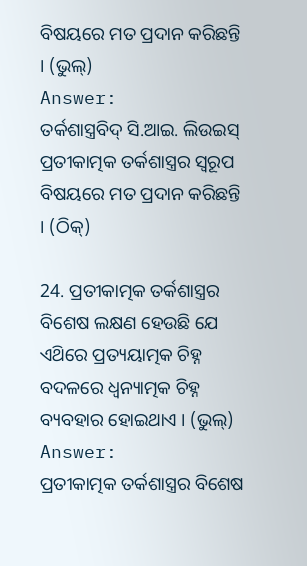ବିଷୟରେ ମତ ପ୍ରଦାନ କରିଛନ୍ତି । (ଭୁଲ୍)
Answer:
ତର୍କଶାସ୍ତ୍ରବିଦ୍ ସି.ଆଇ. ଲିଉଇସ୍ ପ୍ରତୀକାତ୍ମକ ତର୍କଶାସ୍ତ୍ରର ସ୍ଵରୂପ ବିଷୟରେ ମତ ପ୍ରଦାନ କରିଛନ୍ତି । (ଠିକ୍)

24. ପ୍ରତୀକାତ୍ମକ ତର୍କଶାସ୍ତ୍ରର ବିଶେଷ ଲକ୍ଷଣ ହେଉଛି ଯେ ଏଥ‌ିରେ ପ୍ରତ୍ୟୟାତ୍ମକ ଚିହ୍ନ ବଦଳରେ ଧ୍ୱନ୍ୟାତ୍ମକ ଚିହ୍ନ ବ୍ୟବହାର ହୋଇଥାଏ । (ଭୁଲ୍)
Answer:
ପ୍ରତୀକାତ୍ମକ ତର୍କଶାସ୍ତ୍ରର ବିଶେଷ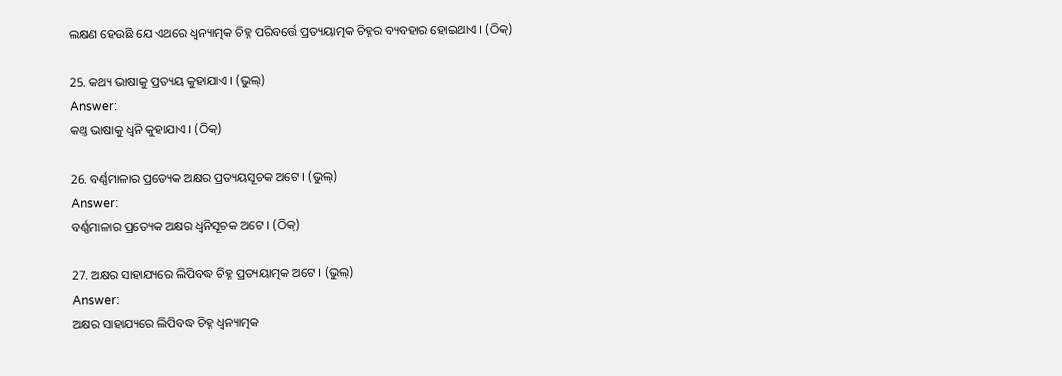ଲକ୍ଷଣ ହେଉଛି ଯେ ଏଥରେ ଧ୍ୱନ୍ୟାତ୍ମକ ଚିହ୍ନ ପରିବର୍ତ୍ତେ ପ୍ରତ୍ୟୟାତ୍ମକ ଚିହ୍ନର ବ୍ୟବହାର ହୋଇଥାଏ । (ଠିକ୍)

25. କଥ୍ୟ ଭାଷାକୁ ପ୍ରତ୍ୟୟ କୁହାଯାଏ । (ଭୁଲ୍)
Answer:
କଥ୍ତ ଭାଷାକୁ ଧ୍ଵନି କୁହାଯାଏ । (ଠିକ୍)

26. ବର୍ଣ୍ଣମାଳାର ପ୍ରତ୍ୟେକ ଅକ୍ଷର ପ୍ରତ୍ୟୟସୂଚକ ଅଟେ । (ଭୁଲ୍)
Answer:
ବର୍ଣ୍ଣମାଳାର ପ୍ରତ୍ୟେକ ଅକ୍ଷର ଧ୍ଵନିସୂଚକ ଅଟେ । (ଠିକ୍)

27. ଅକ୍ଷର ସାହାଯ୍ୟରେ ଲିପିବଦ୍ଧ ଚିହ୍ନ ପ୍ରତ୍ୟୟାତ୍ମକ ଅଟେ । (ଭୁଲ୍)
Answer:
ଅକ୍ଷର ସାହାଯ୍ୟରେ ଲିପିବଦ୍ଧ ଚିହ୍ନ ଧ୍ଵନ୍ୟାତ୍ମକ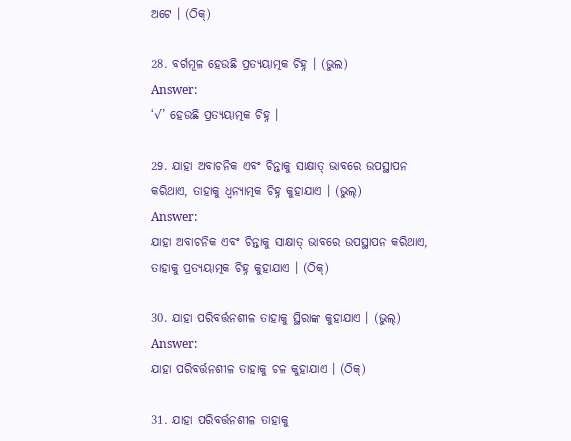ଅଟେ । (ଠିକ୍)

28. ବର୍ଗମୂଳ ହେଉଛି ପ୍ରତ୍ୟୟାତ୍ମକ ଚିହ୍ନ । (ଭୁଲ)
Answer:
‘√’ ହେଉଛି ପ୍ରତ୍ୟୟାତ୍ମକ ଚିହ୍ନ ।

29. ଯାହା ଅବାଚନିକ ଏବଂ ଚିନ୍ତାକୁ ସାକ୍ଷାତ୍ ଭାବରେ ଉପସ୍ଥାପନ କରିଥାଏ, ତାହାକୁ ଧ୍ଵନ୍ୟାତ୍ମକ ଚିହ୍ନ କୁହାଯାଏ । (ଭୁଲ୍)
Answer:
ଯାହା ଅବାଚନିକ ଏବଂ ଚିନ୍ତାକୁ ସାକ୍ଷାତ୍ ଭାବରେ ଉପସ୍ଥାପନ କରିଥାଏ, ତାହାକୁ ପ୍ରତ୍ୟୟାତ୍ମକ ଚିହ୍ନ କୁହାଯାଏ । (ଠିକ୍)

30. ଯାହା ପରିବର୍ତ୍ତନଶୀଳ ତାହାକୁ ସ୍ଥିରାଙ୍କ କୁହାଯାଏ । (ଭୁଲ୍)
Answer:
ଯାହା ପରିବର୍ତ୍ତନଶୀଳ ତାହାକୁ ଚଳ କୁହାଯାଏ । (ଠିକ୍)

31. ଯାହା ପରିବର୍ତ୍ତନଶୀଳ ତାହାକୁ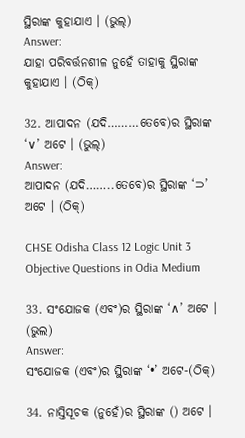ସ୍ଥିରାଙ୍କ କୁହାଯାଏ । (ଭୁଲ୍)
Answer:
ଯାହା ପରିବର୍ତ୍ତନଶୀଳ ନୁହେଁ ତାହାକୁ ସ୍ଥିରାଙ୍କ କୁହାଯାଏ । (ଠିକ୍)

32. ଆପାଦନ (ଯଦି………ତେବେ)ର ସ୍ଥିରାଙ୍କ ‘∨’ ଅଟେ । (ଭୁଲ୍)
Answer:
ଆପାଦନ (ଯଦି……..ତେବେ)ର ସ୍ଥିରାଙ୍କ ‘⊃’ ଅଟେ । (ଠିକ୍)

CHSE Odisha Class 12 Logic Unit 3 Objective Questions in Odia Medium

33. ସଂଯୋଜକ (ଏବଂ)ର ସ୍ଥିରାଙ୍କ ‘∧’ ଅଟେ । (ଭୁଲ)
Answer:
ସଂଯୋଜକ (ଏବଂ)ର ସ୍ଥିରାଙ୍କ ‘•’ ଅଟେ-(ଠିକ୍)

34. ନାସ୍ତିସୂଚକ (ନୁହେଁ)ର ସ୍ଥିରାଙ୍କ () ଅଟେ ।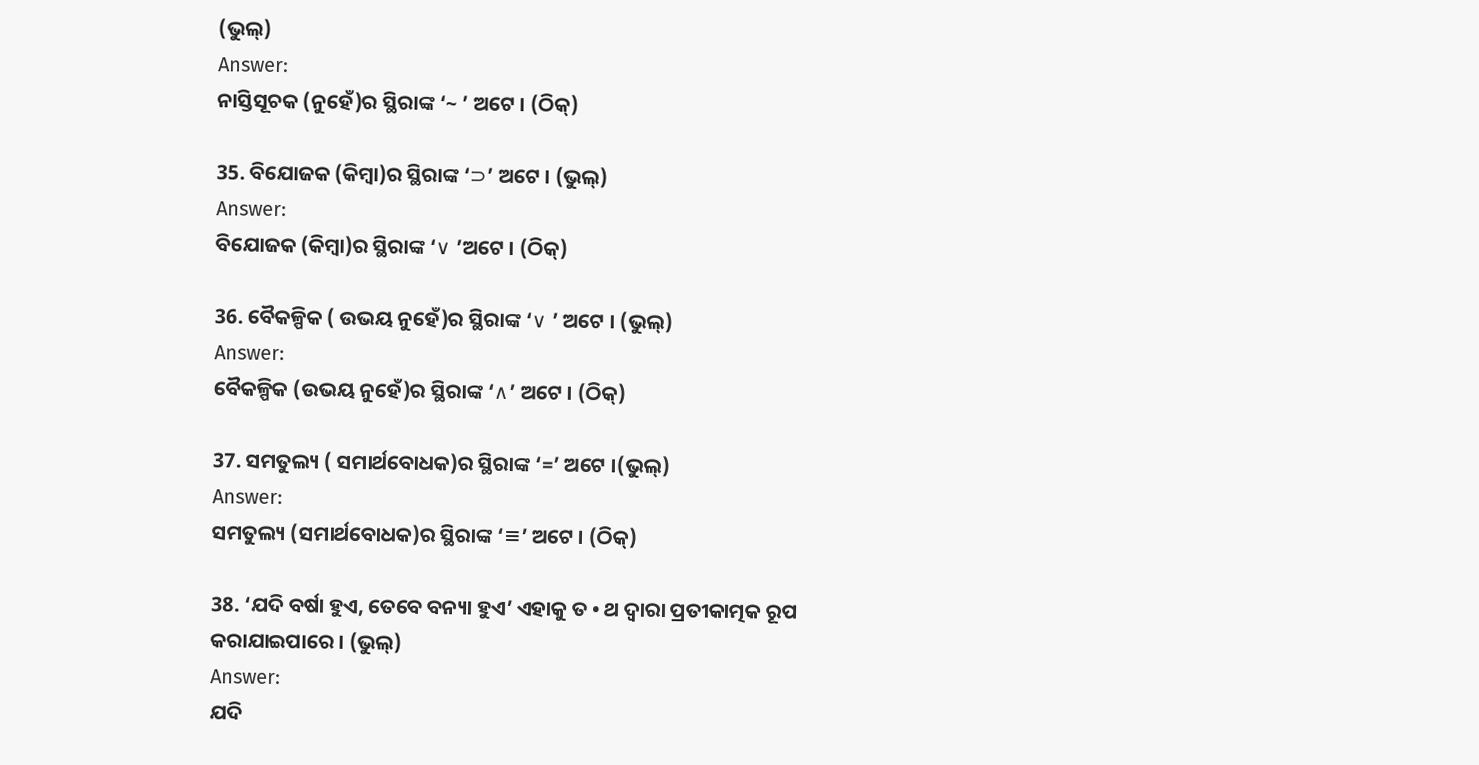(ଭୁଲ୍)
Answer:
ନାସ୍ତିସୂଚକ (ନୁହେଁ)ର ସ୍ଥିରାଙ୍କ ‘~ ’ ଅଟେ । (ଠିକ୍)

35. ବିଯୋଜକ (କିମ୍ବା)ର ସ୍ଥିରାଙ୍କ ‘⊃’ ଅଟେ । (ଭୁଲ୍)
Answer:
ବିଯୋଜକ (କିମ୍ବା)ର ସ୍ଥିରାଙ୍କ ‘∨ ’ଅଟେ । (ଠିକ୍)

36. ବୈକଳ୍ପିକ ( ଉଭୟ ନୁହେଁ)ର ସ୍ଥିରାଙ୍କ ‘∨ ’ ଅଟେ । (ଭୁଲ୍)
Answer:
ବୈକଳ୍ପିକ (ଉଭୟ ନୁହେଁ)ର ସ୍ଥିରାଙ୍କ ‘∧’ ଅଟେ । (ଠିକ୍)

37. ସମତୁଲ୍ୟ ( ସମାର୍ଥବୋଧକ)ର ସ୍ଥିରାଙ୍କ ‘=’ ଅଟେ ।(ଭୁଲ୍)
Answer:
ସମତୁଲ୍ୟ (ସମାର୍ଥବୋଧକ)ର ସ୍ଥିରାଙ୍କ ‘≡’ ଅଟେ । (ଠିକ୍)

38. ‘ଯଦି ବର୍ଷା ହୁଏ, ତେବେ ବନ୍ୟା ହୁଏ’ ଏହାକୁ ତ • ଥ ଦ୍ଵାରା ପ୍ରତୀକାତ୍ମକ ରୂପ କରାଯାଇପାରେ । (ଭୁଲ୍)
Answer:
ଯଦି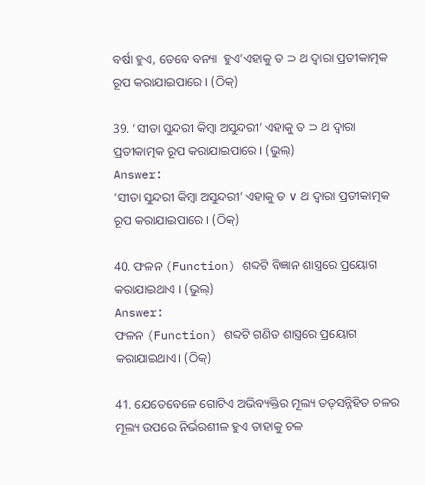ବର୍ଷା ହୁଏ, ତେବେ ବନ୍ୟା  ହୁଏ’ଏହାକୁ ତ ⊃ ଥ ଦ୍ଵାରା ପ୍ରତୀକାତ୍ମକ ରୂପ କରାଯାଇପାରେ । (ଠିକ୍)

39. ‘ସୀତା ସୁନ୍ଦରୀ କିମ୍ବା ଅସୁନ୍ଦରୀ’ ଏହାକୁ ତ ⊃ ଥ ଦ୍ଵାରା ପ୍ରତୀକାତ୍ମକ ରୂପ କରାଯାଇପାରେ । (ଭୁଲ୍)
Answer:
‘ସୀତା ସୁନ୍ଦରୀ କିମ୍ବା ଅସୁନ୍ଦରୀ’ ଏହାକୁ ତ ∨ ଥ ଦ୍ଵାରା ପ୍ରତୀକାତ୍ମକ ରୂପ କରାଯାଇପାରେ । (ଠିକ୍)

40. ଫଳନ (Function) ଶବ୍ଦଟି ବିଜ୍ଞାନ ଶାସ୍ତ୍ରରେ ପ୍ରୟୋଗ କରାଯାଇଥାଏ । (ଭୁଲ୍)
Answer:
ଫଳନ (Function) ଶବ୍ଦଟି ଗଣିତ ଶାସ୍ତ୍ରରେ ପ୍ରୟୋଗ କରାଯାଇଥାଏ। (ଠିକ୍)

41. ଯେତେବେଳେ ଗୋଟିଏ ଅଭିବ୍ୟକ୍ତିର ମୂଲ୍ୟ ତତ୍‌ସନ୍ନିହିତ ଚଳର ମୂଲ୍ୟ ଉପରେ ନିର୍ଭରଶୀଳ ହୁଏ ତାହାକୁ ଚଳ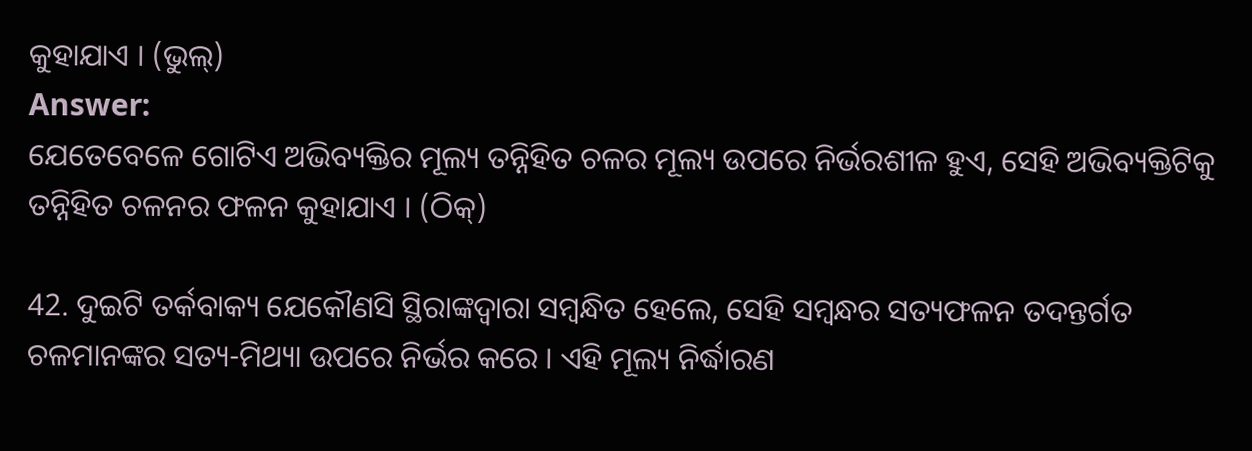କୁହାଯାଏ । (ଭୁଲ୍)
Answer:
ଯେତେବେଳେ ଗୋଟିଏ ଅଭିବ୍ୟକ୍ତିର ମୂଲ୍ୟ ତନ୍ନିହିତ ଚଳର ମୂଲ୍ୟ ଉପରେ ନିର୍ଭରଶୀଳ ହୁଏ, ସେହି ଅଭିବ୍ୟକ୍ତିଟିକୁ ତନ୍ନିହିତ ଚଳନର ଫଳନ କୁହାଯାଏ । (ଠିକ୍)

42. ଦୁଇଟି ତର୍କବାକ୍ୟ ଯେକୌଣସି ସ୍ଥିରାଙ୍କଦ୍ୱାରା ସମ୍ବନ୍ଧିତ ହେଲେ, ସେହି ସମ୍ବନ୍ଧର ସତ୍ୟଫଳନ ତଦନ୍ତର୍ଗତ ଚଳମାନଙ୍କର ସତ୍ୟ-ମିଥ୍ୟା ଉପରେ ନିର୍ଭର କରେ । ଏହି ମୂଲ୍ୟ ନିର୍ଦ୍ଧାରଣ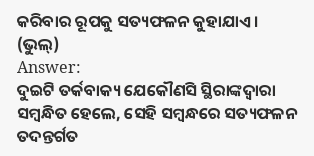କରିବାର ରୂପକୁ ସତ୍ୟଫଳନ କୁହାଯାଏ । (ଭୁଲ୍)
Answer:
ଦୁଇଟି ତର୍କବାକ୍ୟ ଯେକୌଣସି ସ୍ଥିରାଙ୍କଦ୍ବାରା ସମ୍ବନ୍ଧିତ ହେଲେ, ସେହି ସମ୍ବନ୍ଧରେ ସତ୍ୟଫଳନ ତଦନ୍ତର୍ଗତ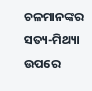ଚଳମାନଙ୍କର ସତ୍ୟ-ମିଥ୍ୟା ଉପରେ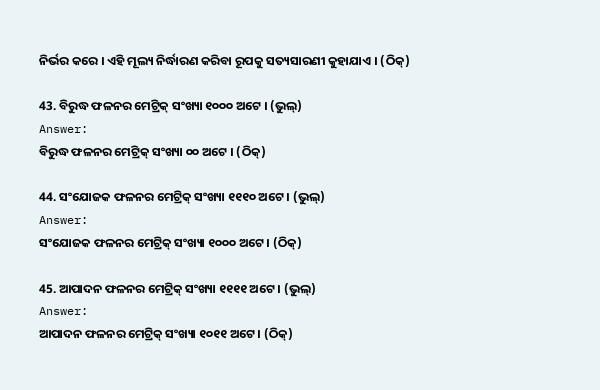ନିର୍ଭର କରେ । ଏହି ମୂଲ୍ୟ ନିର୍ଦ୍ଧାରଣ କରିବା ରୂପକୁ ସତ୍ୟସାରଣୀ କୁହାଯାଏ । (ଠିକ୍)

43. ବିରୁଦ୍ଧ ଫଳନର ମେଟ୍ରିକ୍‌ ସଂଖ୍ୟା ୧୦୦୦ ଅଟେ । (ଭୁଲ୍)
Answer:
ବିରୁଦ୍ଧ ଫଳନର ମେଟ୍ରିକ୍‌ ସଂଖ୍ୟା ୦୦ ଅଟେ । (ଠିକ୍)

44. ସଂଯୋଜକ ଫଳନର ମେଟ୍ରିକ୍‌ ସଂଖ୍ୟା ୧୧୧୦ ଅଟେ । (ଭୁଲ୍)
Answer:
ସଂଯୋଜକ ଫଳନର ମେଟ୍ରିକ୍‌ ସଂଖ୍ୟା ୧୦୦୦ ଅଟେ । (ଠିକ୍)

45. ଆପାଦନ ଫଳନର ମେଟ୍ରିକ୍‌ ସଂଖ୍ୟା ୧୧୧୧ ଅଟେ । (ଭୁଲ୍)
Answer:
ଆପାଦନ ଫଳନର ମେଟ୍ରିକ୍‌ ସଂଖ୍ୟା ୧୦୧୧ ଅଟେ । (ଠିକ୍)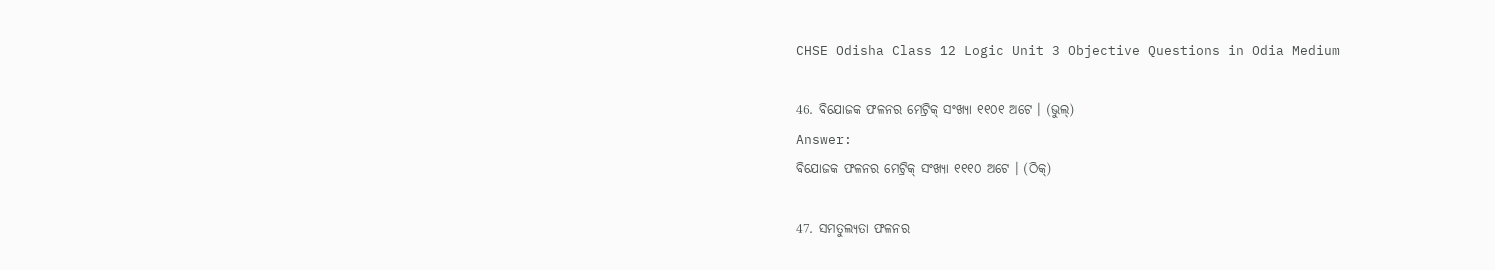CHSE Odisha Class 12 Logic Unit 3 Objective Questions in Odia Medium

46. ବିଯୋଜକ ଫଳନର ମେଟ୍ରିକ୍‌ ସଂଖ୍ୟା ୧୧୦୧ ଅଟେ । (ଭୁଲ୍)
Answer:
ବିଯୋଜକ ଫଳନର ମେଟ୍ରିକ୍‌ ସଂଖ୍ୟା ୧୧୧୦ ଅଟେ । (ଠିକ୍)

47. ସମତୁଲ୍ୟତା ଫଳନର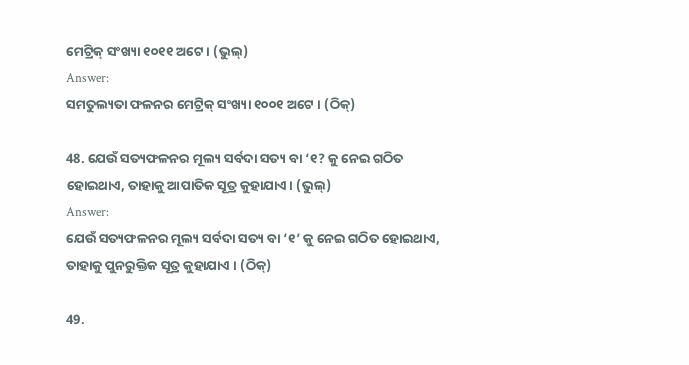ମେଟ୍ରିକ୍‌ ସଂଖ୍ୟା ୧୦୧୧ ଅଟେ । (ଭୁଲ୍)
Answer:
ସମତୁଲ୍ୟତା ଫଳନର ମେଟ୍ରିକ୍‌ ସଂଖ୍ୟା ୧୦୦୧ ଅଟେ । (ଠିକ୍)

48. ଯେଉଁ ସତ୍ୟଫଳନର ମୂଲ୍ୟ ସର୍ବଦା ସତ୍ୟ ବା ‘୧? କୁ ନେଇ ଗଠିତ ହୋଇଥାଏ, ତାହାକୁ ଆପାତିକ ସୂତ୍ର କୁହାଯାଏ । (ଭୁଲ୍)
Answer:
ଯେଉଁ ସତ୍ୟଫଳନର ମୂଲ୍ୟ ସର୍ବଦା ସତ୍ୟ ବା ‘୧’ କୁ ନେଇ ଗଠିତ ହୋଇଥାଏ, ତାହାକୁ ପୁନରୁକ୍ତିକ ସୂତ୍ର କୁହାଯାଏ । (ଠିକ୍)

49.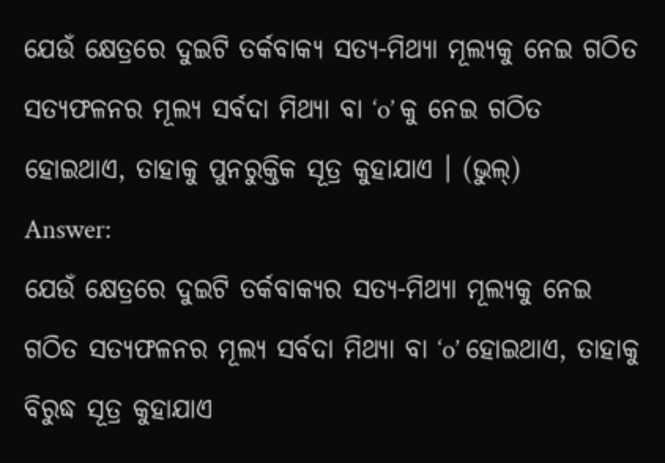ଯେଉଁ କ୍ଷେତ୍ରରେ ଦୁଇଟି ତର୍କବାକ୍ୟ ସତ୍ୟ-ମିଥ୍ୟା ମୂଲ୍ୟକୁ ନେଇ ଗଠିତ ସତ୍ୟଫଳନର ମୂଲ୍ୟ ସର୍ବଦା ମିଥ୍ୟା ବା ‘o’ କୁ ନେଇ ଗଠିତ ହୋଇଥାଏ, ତାହାକୁ ପୁନରୁକ୍ତିକ ସୂତ୍ର କୁହାଯାଏ । (ଭୁଲ୍)
Answer:
ଯେଉଁ କ୍ଷେତ୍ରରେ ଦୁଇଟି ତର୍କବାକ୍ୟର ସତ୍ୟ-ମିଥ୍ୟା ମୂଲ୍ୟକୁ ନେଇ ଗଠିତ ସତ୍ୟଫଳନର ମୂଲ୍ୟ ସର୍ବଦା ମିଥ୍ୟା ବା ‘o’ ହୋଇଥାଏ, ତାହାକୁ ବିରୁଦ୍ଧ ସୂତ୍ର କୁହାଯାଏ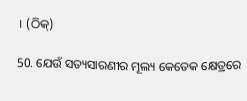। (ଠିକ୍)

50. ଯେଉଁ ସତ୍ୟସାରଣୀର ମୂଲ୍ୟ କେତେକ କ୍ଷେତ୍ରରେ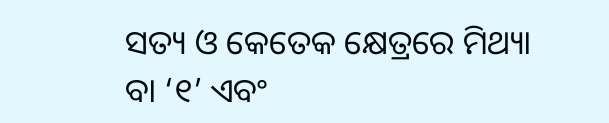ସତ୍ୟ ଓ କେତେକ କ୍ଷେତ୍ରରେ ମିଥ୍ୟା ବା ‘୧’ ଏବଂ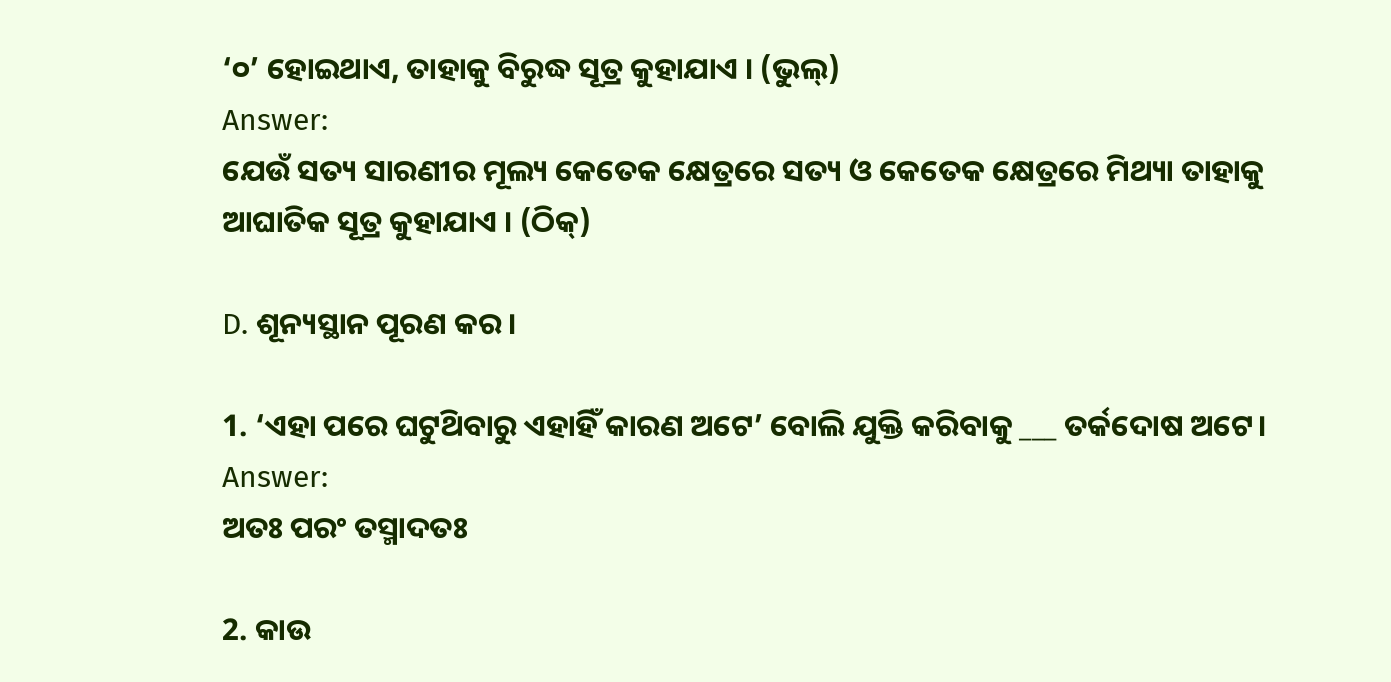‘୦’ ହୋଇଥାଏ, ତାହାକୁ ବିରୁଦ୍ଧ ସୂତ୍ର କୁହାଯାଏ । (ଭୁଲ୍)
Answer:
ଯେଉଁ ସତ୍ୟ ସାରଣୀର ମୂଲ୍ୟ କେତେକ କ୍ଷେତ୍ରରେ ସତ୍ୟ ଓ କେତେକ କ୍ଷେତ୍ରରେ ମିଥ୍ୟା ତାହାକୁ ଆଘାତିକ ସୂତ୍ର କୁହାଯାଏ । (ଠିକ୍)

D. ଶୂନ୍ୟସ୍ଥାନ ପୂରଣ କର ।

1. ‘ଏହା ପରେ ଘଟୁଥ‌ିବାରୁ ଏହାହିଁ କାରଣ ଅଟେ’ ବୋଲି ଯୁକ୍ତି କରିବାକୁ ___ ତର୍କଦୋଷ ଅଟେ।
Answer:
ଅତଃ ପରଂ ତସ୍ମାଦତଃ

2. କାଉ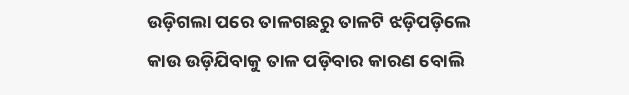ଉଡ଼ିଗଲା ପରେ ତାଳଗଛରୁ ତାଳଟି ଝଡ଼ିପଡ଼ିଲେ କାଉ ଉଡ଼ିଯିବାକୁ ତାଳ ପଡ଼ିବାର କାରଣ ବୋଲି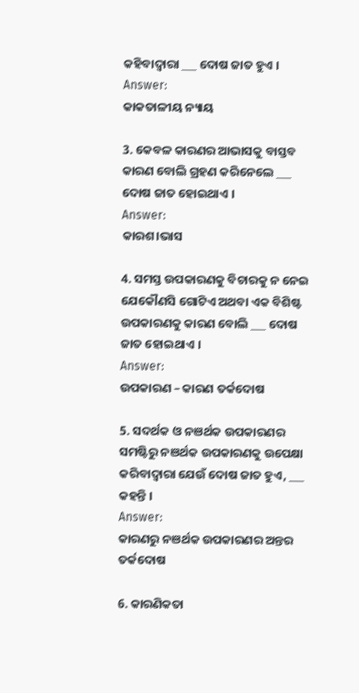କହିବାଦ୍ୱାରା ___ ଦୋଷ ଜାତ ହୁଏ ।
Answer:
କାକତାଳୀୟ ନ୍ୟାୟ

3. କେବଳ କାରଣର ଆଭାସକୁ ବାସ୍ତବ କାରଣ ବୋଲି ଗ୍ରହଣ କରିନେଲେ ___ ଦୋଷ ଜାତ ହୋଇଥାଏ ।
Answer:
କାରଶ।ଭାସ

4. ସମସ୍ତ ଉପକାରଣକୁ ବିଚାରକୁ ନ ନେଇ ଯେକୌଣସି ଗୋଟିଏ ଅଥବା ଏକ ବିଶିଷ୍ଟ ଉପକାରଣକୁ କାରଣ ବୋଲି ___ ଦୋଷ ଜାତ ହୋଇଥାଏ ।
Answer:
ଉପକାରଣ – କାରଣ ତର୍କଦୋଷ

5. ସଦର୍ଥକ ଓ ନଞର୍ଥକ ଉପକାରଣର ସମଷ୍ଟିରୁ ନଞର୍ଥକ ଉପକାରଣକୁ ଉପେକ୍ଷା କରିବାଦ୍ୱାରା ଯେଉଁ ଦୋଷ ଜାତ ହୁଏ, ___ କହନ୍ତି ।
Answer:
କାରଣରୁ ନଞର୍ଥକ ଉପକାରଣର ଅନ୍ତର ତର୍କଦୋଷ

6. କାରଣିକତା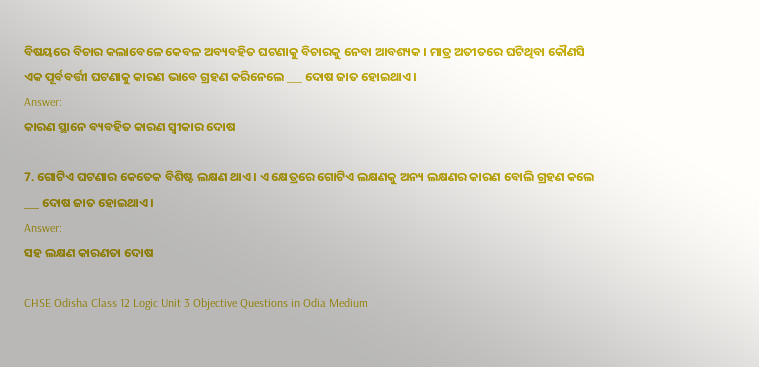ବିଷୟରେ ବିଚାର କଲାବେଳେ କେବଳ ଅବ୍ୟବହିତ ଘଟଣାକୁ ବିଚାରକୁ ନେବା ଆବଶ୍ୟକ । ମାତ୍ର ଅତୀତରେ ଘଟିଥିବା କୌଣସି ଏକ ପୂର୍ବବର୍ତ୍ତୀ ଘଟଣାକୁ କାରଣ ଭାବେ ଗ୍ରହଣ କରିନେଲେ ___ ଦୋଷ ଜାତ ହୋଇଥାଏ ।
Answer:
କାରଣ ସ୍ଥାନେ ବ୍ୟବହିତ କାରଣ ସ୍ବୀକାର ଦୋଷ

7. ଗୋଟିଏ ଘଟଣାର କେତେକ ବିଶିଷ୍ଟ ଲକ୍ଷଣ ଥାଏ । ଏ କ୍ଷେତ୍ରରେ ଗୋଟିଏ ଲକ୍ଷଣକୁ ଅନ୍ୟ ଲକ୍ଷଣର କାରଣ ବୋଲି ଗ୍ରହଣ କଲେ ___ ଦୋଷ ଜାତ ହୋଇଥାଏ ।
Answer:
ସହ ଲକ୍ଷଣ କାରଣତା ଦୋଷ

CHSE Odisha Class 12 Logic Unit 3 Objective Questions in Odia Medium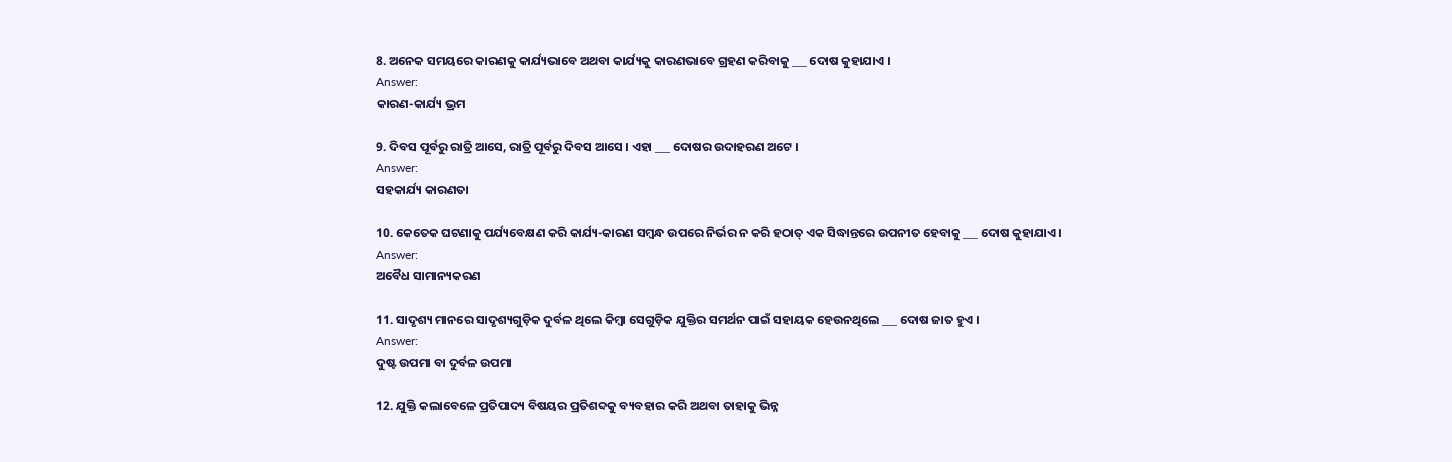8. ଅନେକ ସମୟରେ କାରଣକୁ କାର୍ଯ୍ୟଭାବେ ଅଥବା କାର୍ଯ୍ୟକୁ କାରଣଭାବେ ଗ୍ରହଣ କରିବାକୁ ___ ଦୋଷ କୁହାଯାଏ ।
Answer:
କାରଣ-କାର୍ଯ୍ୟ ଭ୍ରମ

9. ଦିବସ ପୂର୍ବରୁ ରାତ୍ରି ଆସେ, ରାତ୍ରି ପୂର୍ବରୁ ଦିବସ ଆସେ । ଏହା ___ ଦୋଷର ଉଦାହରଣ ଅଟେ ।
Answer:
ସହକାର୍ଯ୍ୟ କାରଣତା

10. କେତେକ ଘଟଣାକୁ ପର୍ଯ୍ୟବେକ୍ଷଣ କରି କାର୍ଯ୍ୟ-କାରଣ ସମ୍ବନ୍ଧ ଉପରେ ନିର୍ଭର ନ କରି ହଠାତ୍ ଏକ ସିଦ୍ଧାନ୍ତରେ ଉପନୀତ ହେବାକୁ ___ ଦୋଷ କୁହାଯାଏ ।
Answer:
ଅବୈଧ ସାମାନ୍ୟକରଣ

11. ସାଦୃଶ୍ୟ ମାନରେ ସାଦୃଶ୍ୟଗୁଡ଼ିକ ଦୁର୍ବଳ ଥିଲେ କିମ୍ବା ସେଗୁଡ଼ିକ ଯୁକ୍ତିର ସମର୍ଥନ ପାଇଁ ସହାୟକ ହେଉନଥିଲେ ___ ଦୋଷ ଜାତ ହୁଏ ।
Answer:
ଦୁଷ୍ଟ ଉପମା ବା ଦୁର୍ବଳ ଉପମା

12. ଯୁକ୍ତି କଲାବେଳେ ପ୍ରତିପାଦ୍ୟ ବିଷୟର ପ୍ରତିଶବ୍ଦକୁ ବ୍ୟବହାର କରି ଅଥବା ତାହାକୁ ଭିନ୍ନ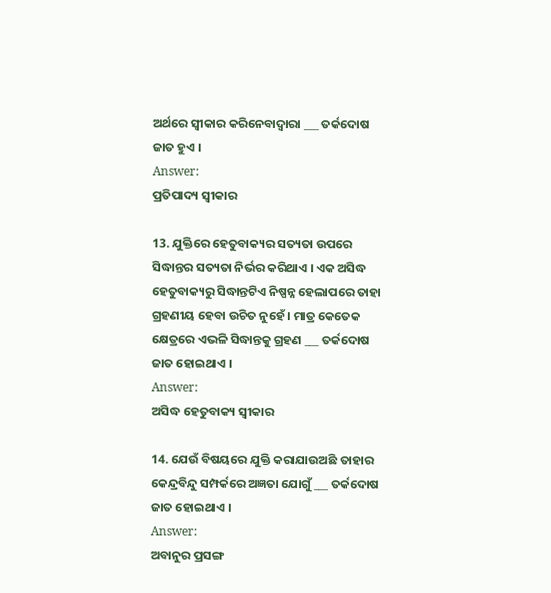ଅର୍ଥରେ ସ୍ୱୀକାର କରିନେବାଦ୍ୱାରା ___ ତର୍କଦୋଷ ଜାତ ହୁଏ ।
Answer:
ପ୍ରତିପାଦ୍ୟ ସ୍ୱୀକାର

13. ଯୁକ୍ତିରେ ହେତୁବାକ୍ୟର ସତ୍ୟତା ଉପରେ ସିଦ୍ଧାନ୍ତର ସତ୍ୟତା ନିର୍ଭର କରିଥାଏ । ଏକ ଅସିଦ୍ଧ ହେତୁବାକ୍ୟରୁ ସିଦ୍ଧାନ୍ତଟିଏ ନିଷ୍ପନ୍ନ ହେଲାପରେ ତାହା ଗ୍ରହଣୀୟ ହେବା ଉଚିତ ନୁହେଁ । ମାତ୍ର କେତେକ କ୍ଷେତ୍ରରେ ଏଭଳି ସିଦ୍ଧାନ୍ତକୁ ଗ୍ରହଣ ___ ତର୍କଦୋଷ ଜାତ ହୋଇଥାଏ ।
Answer:
ଅସିଦ୍ଧ ହେତୁବାକ୍ୟ ସ୍ଵୀକାର

14. ଯେଉଁ ବିଷୟରେ ଯୁକ୍ତି କରାଯାଉଅଛି ତାହାର କେନ୍ଦ୍ରବିନ୍ଦୁ ସମ୍ପର୍କରେ ଅଜ୍ଞତା ଯୋଗୁଁ ___ ତର୍କଦୋଷ ଜାତ ହୋଇଥାଏ ।
Answer:
ଅବାନୁର ପ୍ରସଙ୍ଗ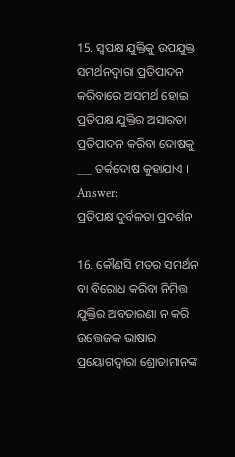15. ସ୍ଵପକ୍ଷ ଯୁକ୍ତିକୁ ଉପଯୁକ୍ତ ସମର୍ଥନଦ୍ୱାରା ପ୍ରତିପାଦନ କରିବାରେ ଅସମର୍ଥ ହୋଇ ପ୍ରତିପକ୍ଷ ଯୁକ୍ତିର ଅସାରତା ପ୍ରତିପାଦନ କରିବା ଦୋଷକୁ ___ ତର୍କଦୋଷ କୁହାଯାଏ ।
Answer:
ପ୍ରତିପକ୍ଷ ଦୁର୍ବଳତା ପ୍ରଦର୍ଶନ

16. କୌଣସି ମତର ସମର୍ଥନ ବା ବିରୋଧ କରିବା ନିମିତ୍ତ ଯୁକ୍ତିର ଅବତାରଣା ନ କରି ଉତ୍ତେଜକ ଭାଷାର ପ୍ରୟୋଗଦ୍ଵାରା ଶ୍ରୋତାମାନଙ୍କ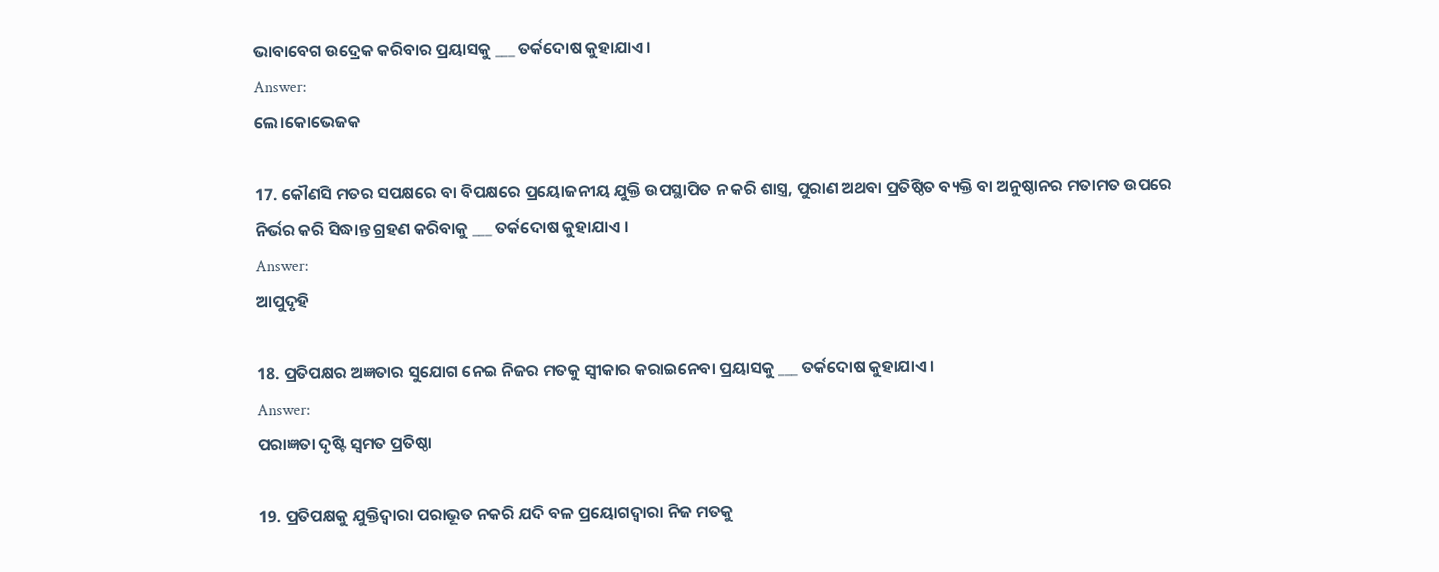ଭାବାବେଗ ଉଦ୍ରେକ କରିବାର ପ୍ରୟାସକୁ ___ ତର୍କଦୋଷ କୁହାଯାଏ ।
Answer:
ଲେ।କୋଭେଜକ

17. କୌଣସି ମତର ସପକ୍ଷରେ ବା ବିପକ୍ଷରେ ପ୍ରୟୋଜନୀୟ ଯୁକ୍ତି ଉପସ୍ଥାପିତ ନ କରି ଶାସ୍ତ୍ର, ପୁରାଣ ଅଥବା ପ୍ରତିଷ୍ଠିତ ବ୍ୟକ୍ତି ବା ଅନୁଷ୍ଠାନର ମତାମତ ଉପରେ ନିର୍ଭର କରି ସିଦ୍ଧାନ୍ତ ଗ୍ରହଣ କରିବାକୁ ___ ତର୍କଦୋଷ କୁହାଯାଏ ।
Answer:
ଆପୁଦୃହି

18. ପ୍ରତିପକ୍ଷର ଅଜ୍ଞତାର ସୁଯୋଗ ନେଇ ନିଜର ମତକୁ ସ୍ଵୀକାର କରାଇନେବା ପ୍ରୟାସକୁ ___ ତର୍କଦୋଷ କୁହାଯାଏ ।
Answer:
ପରାଜ୍ଞତା ଦୃଷ୍ଟି ସ୍ଵମତ ପ୍ରତିଷ୍ଠା

19. ପ୍ରତିପକ୍ଷକୁ ଯୁକ୍ତିଦ୍ୱାରା ପରାଭୂତ ନକରି ଯଦି ବଳ ପ୍ରୟୋଗଦ୍ଵାରା ନିଜ ମତକୁ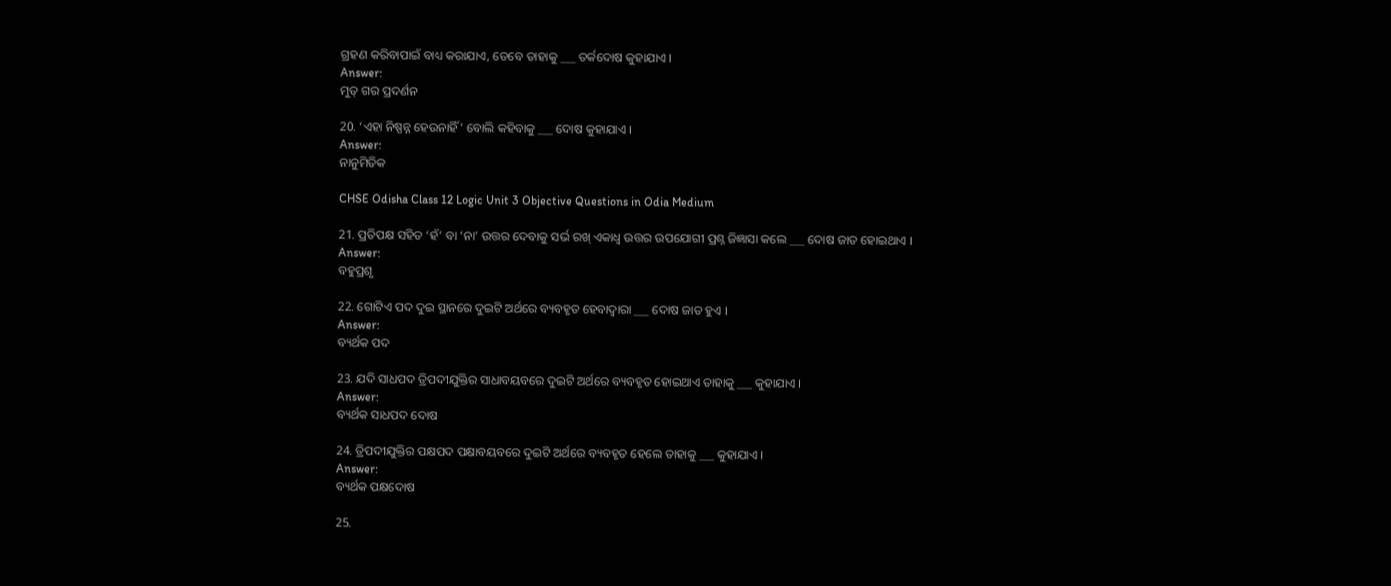ଗ୍ରହଣ କରିବାପାଇଁ ବାଧ୍ୟ କରାଯାଏ, ତେବେ ତାହାକୁ ___ ତର୍କଦୋଷ କୁହାଯାଏ ।
Answer:
ମୁତ୍ ଗର ପ୍ରଦର୍ଣନ

20. ‘ଏହା ନିଷ୍ପନ୍ନ ହେଉନାହିଁ’ ବୋଲି କହିବାକୁ ___ ଦୋଷ କୁହାଯାଏ ।
Answer:
ନାନୁମିତିକ

CHSE Odisha Class 12 Logic Unit 3 Objective Questions in Odia Medium

21. ପ୍ରତିପକ୍ଷ ସହିତ ‘ହଁ’ ବା ‘ନା’ ଉତ୍ତର ଦେବାକୁ ସର୍ଭ ରଖ୍ ଏକାଧ୍ଵ ଉତ୍ତର ଉପଯୋଗୀ ପ୍ରଶ୍ନ ଜିଜ୍ଞାସା କଲେ ___ ଦୋଷ ଜାତ ହୋଇଥାଏ ।
Answer:
ବହୁପ୍ରଶୃ

22. ଗୋଟିଏ ପଦ ଦୁଇ ସ୍ଥାନରେ ଦୁଇଟି ଅର୍ଥରେ ବ୍ୟବହୃତ ହେବାଦ୍ଵାରା ___ ଦୋଷ ଜାତ ହୁଏ ।
Answer:
ବ୍ୟର୍ଥକ ପଦ

23. ଯଦି ସାଧପଦ ତ୍ରିପଦୀଯୁକ୍ତିର ସାଧାବୟବରେ ଦୁଇଟି ଅର୍ଥରେ ବ୍ୟବହୃତ ହୋଇଥାଏ ତାହାକୁ ___ କୁହାଯାଏ ।
Answer:
ବ୍ୟର୍ଥକ ସାଧପଦ ଦୋଷ

24. ତ୍ରିପଦୀଯୁକ୍ତିର ପକ୍ଷପଦ ପକ୍ଷାବୟବରେ ଦୁଇଟି ଅର୍ଥରେ ବ୍ୟବହୃତ ହେଲେ ତାହାକୁ ___ କୁହାଯାଏ ।
Answer:
ବ୍ୟର୍ଥକ ପକ୍ଷଦୋଷ

25.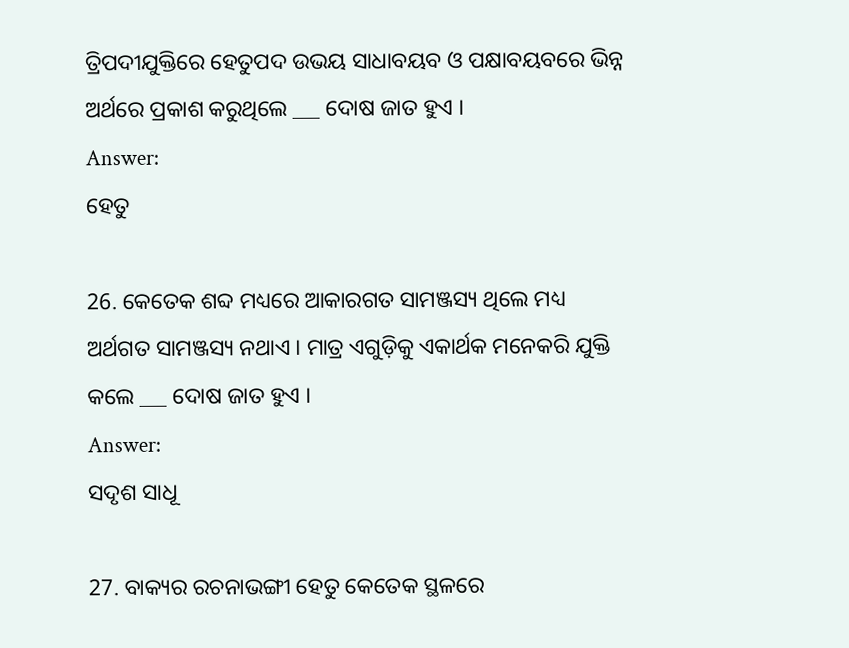ତ୍ରିପଦୀଯୁକ୍ତିରେ ହେତୁପଦ ଉଭୟ ସାଧାବୟବ ଓ ପକ୍ଷାବୟବରେ ଭିନ୍ନ ଅର୍ଥରେ ପ୍ରକାଶ କରୁଥିଲେ ___ ଦୋଷ ଜାତ ହୁଏ ।
Answer:
ହେତୁ

26. କେତେକ ଶବ୍ଦ ମଧ୍ୟରେ ଆକାରଗତ ସାମଞ୍ଜସ୍ୟ ଥିଲେ ମଧ୍ୟ ଅର୍ଥଗତ ସାମଞ୍ଜସ୍ୟ ନଥାଏ । ମାତ୍ର ଏଗୁଡ଼ିକୁ ଏକାର୍ଥକ ମନେକରି ଯୁକ୍ତି କଲେ ___ ଦୋଷ ଜାତ ହୁଏ ।
Answer:
ସଦୃଶ ସାଧୂ

27. ବାକ୍ୟର ରଚନାଭଙ୍ଗୀ ହେତୁ କେତେକ ସ୍ଥଳରେ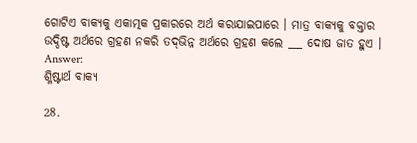ଗୋଟିଏ ବାକ୍ୟକୁ ଏକାତ୍ମକ ପ୍ରକାରରେ ଅର୍ଥ କରାଯାଇପାରେ । ମାତ୍ର ବାକ୍ୟକୁ ବକ୍ତାର ଉଦ୍ଦିଷ୍ଟ ଅର୍ଥରେ ଗ୍ରହଣ ନକରି ତଦ୍‌ଭିନ୍ନ ଅର୍ଥରେ ଗ୍ରହଣ କଲେ ___ ଦୋଷ ଜାତ ହୁଏ ।
Answer:
ଶ୍ଳିଷ୍ଟାର୍ଥ ବାକ୍ୟ

28.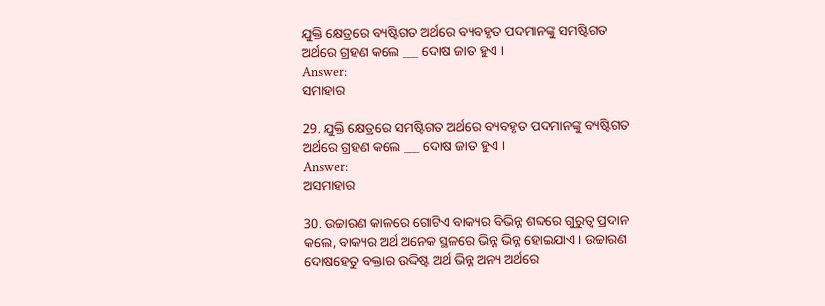ଯୁକ୍ତି କ୍ଷେତ୍ରରେ ବ୍ୟଷ୍ଟିଗତ ଅର୍ଥରେ ବ୍ୟବହୃତ ପଦମାନଙ୍କୁ ସମଷ୍ଟିଗତ ଅର୍ଥରେ ଗ୍ରହଣ କଲେ ___ ଦୋଷ ଜାତ ହୁଏ ।
Answer:
ସମାହାର

29. ଯୁକ୍ତି କ୍ଷେତ୍ରରେ ସମଷ୍ଟିଗତ ଅର୍ଥରେ ବ୍ୟବହୃତ ପଦମାନଙ୍କୁ ବ୍ୟଷ୍ଟିଗତ ଅର୍ଥରେ ଗ୍ରହଣ କଲେ ___ ଦୋଷ ଜାତ ହୁଏ ।
Answer:
ଅସମାହାର

30. ଉଚ୍ଚାରଣ କାଳରେ ଗୋଟିଏ ବାକ୍ୟର ବିଭିନ୍ନ ଶବ୍ଦରେ ଗୁରୁତ୍ବ ପ୍ରଦାନ କଲେ, ବାକ୍ୟର ଅର୍ଥ ଅନେକ ସ୍ଥଳରେ ଭିନ୍ନ ଭିନ୍ନ ହୋଇଯାଏ । ଉଚ୍ଚାରଣ ଦୋଷହେତୁ ବକ୍ତାର ଉଦ୍ଦିଷ୍ଟ ଅର୍ଥ ଭିନ୍ନ ଅନ୍ୟ ଅର୍ଥରେ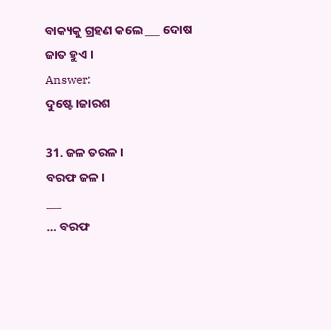ବାକ୍ୟକୁ ଗ୍ରହଣ କଲେ ___ ଦୋଷ ଜାତ ହୁଏ ।
Answer:
ଦୁଷ୍ଟେ।ଜାରଶ

31. ଜଳ ତରଳ ।
ବରଫ ଜଳ ।
___
… ବରଫ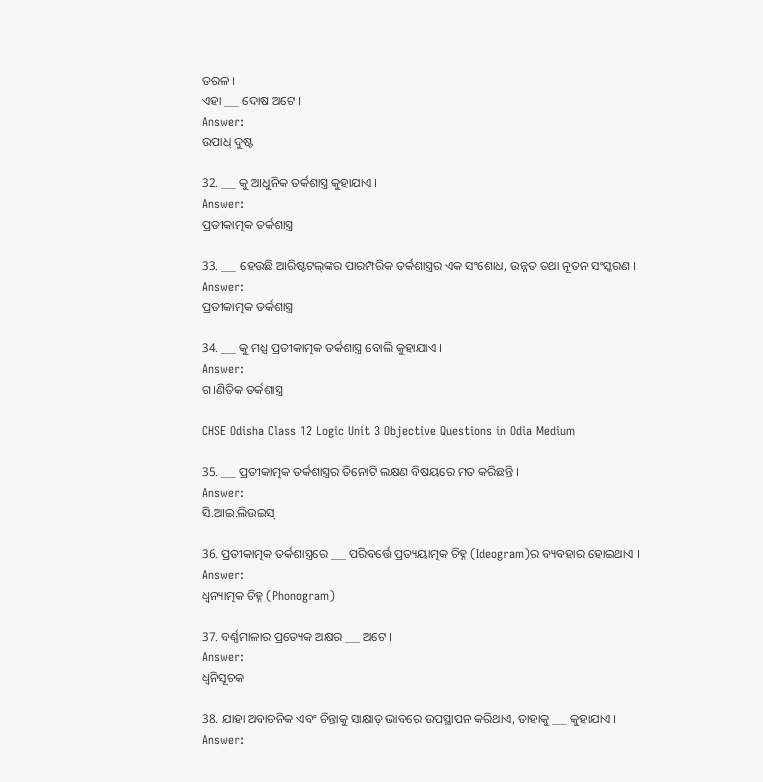ତରଳ ।
ଏହା ___ ଦୋଷ ଅଟେ ।
Answer:
ଉପାଧ୍ ଦୁଷ୍ଟ

32. ___ କୁ ଆଧୁନିକ ତର୍କଶାସ୍ତ୍ର କୁହାଯାଏ ।
Answer:
ପ୍ରତୀକାତ୍ମକ ତର୍କଶାସ୍ତ୍ର

33. ___ ହେଉଛି ଆରିଷ୍ଟଟଲ୍‌ଙ୍କର ପାରମ୍ପରିକ ତର୍କଶାସ୍ତ୍ରର ଏକ ସଂଶୋଧ, ଉନ୍ନତ ତଥା ନୂତନ ସଂସ୍କରଣ ।
Answer:
ପ୍ରତୀକାତ୍ମକ ତର୍କଶାସ୍ତ୍ର

34. ___ କୁ ମଧ୍ଯ ପ୍ରତୀକାତ୍ମକ ତର୍କଶାସ୍ତ୍ର ବୋଲି କୁହାଯାଏ ।
Answer:
ଗ।ଣିତିକ ତର୍କଶାସ୍ତ୍ର

CHSE Odisha Class 12 Logic Unit 3 Objective Questions in Odia Medium

35. ___ ପ୍ରତୀକାତ୍ମକ ତର୍କଶାସ୍ତ୍ରର ତିନୋଟି ଲକ୍ଷଣ ବିଷୟରେ ମତ କରିଛନ୍ତି ।
Answer:
ସି.ଆଇ.ଲିଉଇସ୍

36. ପ୍ରତୀକାତ୍ମକ ତର୍କଶାସ୍ତ୍ରରେ ___ ପରିବର୍ତ୍ତେ ପ୍ରତ୍ୟୟାତ୍ମକ ଚିହ୍ନ (Ideogram)ର ବ୍ୟବହାର ହୋଇଥାଏ ।
Answer:
ଧ୍ଵନ୍ୟାତ୍ମକ ଚିହ୍ନ (Phonogram)

37. ବର୍ଣ୍ଣମାଳାର ପ୍ରତ୍ୟେକ ଅକ୍ଷର ___ ଅଟେ ।
Answer:
ଧ୍ଵନିସୂଚକ

38. ଯାହା ଅବାଚନିକ ଏବଂ ଚିନ୍ତାକୁ ସାକ୍ଷାତ୍ ଭାବରେ ଉପସ୍ଥାପନ କରିଥାଏ, ତାହାକୁ ___ କୁହାଯାଏ ।
Answer: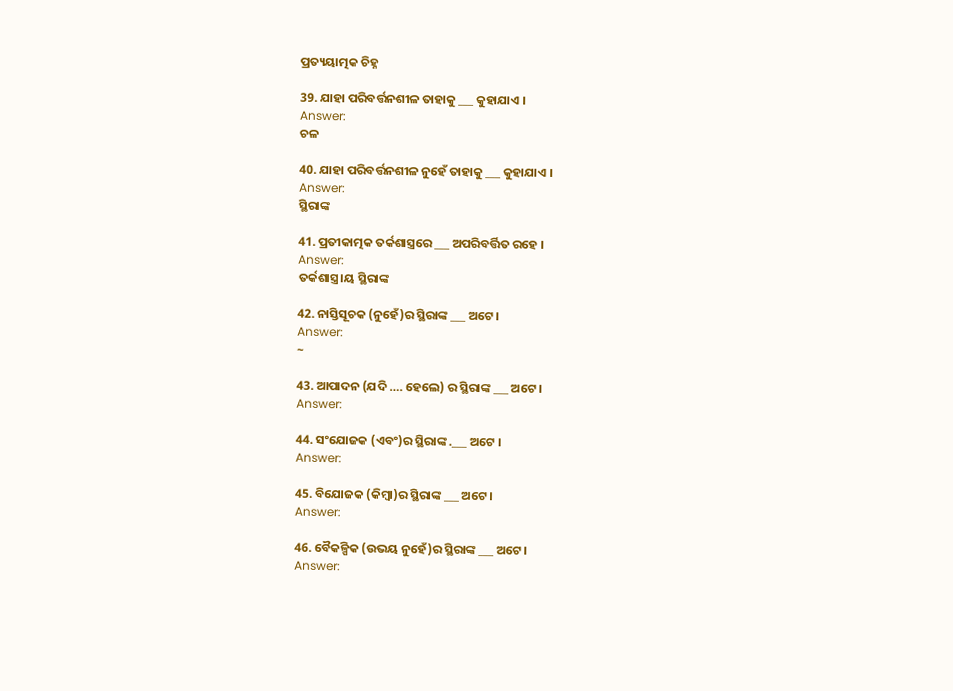ପ୍ରତ୍ୟୟାତ୍ମକ ଚିହ୍ନ

39. ଯାହା ପରିବର୍ତ୍ତନଶୀଳ ତାହାକୁ ___ କୁହାଯାଏ ।
Answer:
ଚଳ

40. ଯାହା ପରିବର୍ତ୍ତନଶୀଳ ନୁହେଁ ତାହାକୁ ___ କୁହାଯାଏ ।
Answer:
ସ୍ଥିରାଙ୍କ

41. ପ୍ରତୀକାତ୍ମକ ତର୍କଶାସ୍ତ୍ରରେ ___ ଅପରିବର୍ତ୍ତିତ ରହେ ।
Answer:
ତର୍କଶାସ୍ତ୍ର।ୟ ସ୍ଥିରାଙ୍କ

42. ନାସ୍ତିସୂଚକ (ନୁହେଁ)ର ସ୍ଥିରାଙ୍କ ___ ଅଟେ ।
Answer:
~

43. ଆପାଦନ (ଯଦି …. ହେଲେ) ର ସ୍ଥିରାଙ୍କ ___ ଅଟେ ।
Answer:

44. ସଂଯୋଜକ (ଏବଂ)ର ସ୍ଥିରାଙ୍କ .___ ଅଟେ ।
Answer:

45. ବିଯୋଜକ (କିମ୍ବା)ର ସ୍ଥିରାଙ୍କ ___ ଅଟେ ।
Answer:

46. ବୈକଳ୍ପିକ (ଉଭୟ ନୁହେଁ)ର ସ୍ଥିରାଙ୍କ ___ ଅଟେ ।
Answer: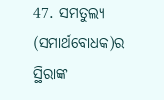47. ସମତୁଲ୍ୟ (ସମାର୍ଥବୋଧକ)ର ସ୍ଥିରାଙ୍କ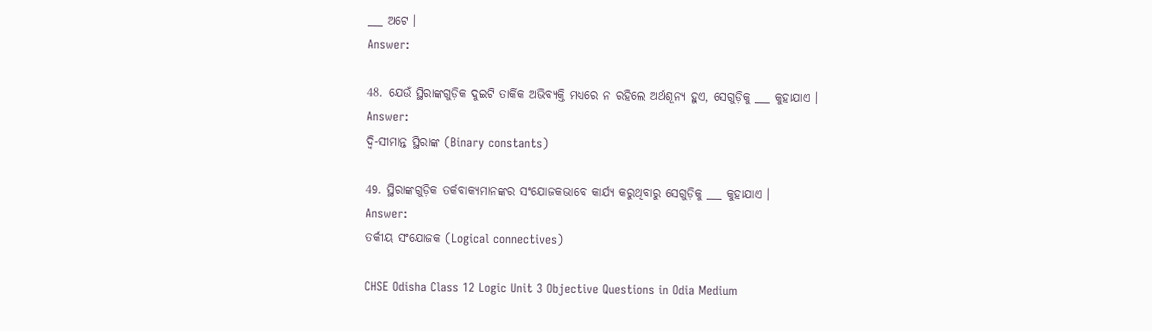___ ଅଟେ ।
Answer:

48. ଯେଉଁ ସ୍ଥିରାଙ୍କଗୁଡ଼ିକ ଦୁଇଟି ତାର୍କିକ ଅଭିବ୍ୟକ୍ତି ମଧ୍ୟରେ ନ ରହିଲେ ଅର୍ଥଶୂନ୍ୟ ହୁଏ, ସେଗୁଡ଼ିକୁ ___ କୁହାଯାଏ ।
Answer:
ଦ୍ବି-ସୀମାନ୍ତ ସ୍ଥିରାଙ୍କ (Binary constants)

49. ସ୍ଥିରାଙ୍କଗୁଡ଼ିକ ତର୍କବାକ୍ୟମାନଙ୍କର ସଂଯୋଜକଭାବେ କାର୍ଯ୍ୟ କରୁଥିବାରୁ ସେଗୁଡ଼ିକୁ ___ କୁହାଯାଏ ।
Answer:
ତର୍କୀୟ ସଂଯୋଜକ (Logical connectives)

CHSE Odisha Class 12 Logic Unit 3 Objective Questions in Odia Medium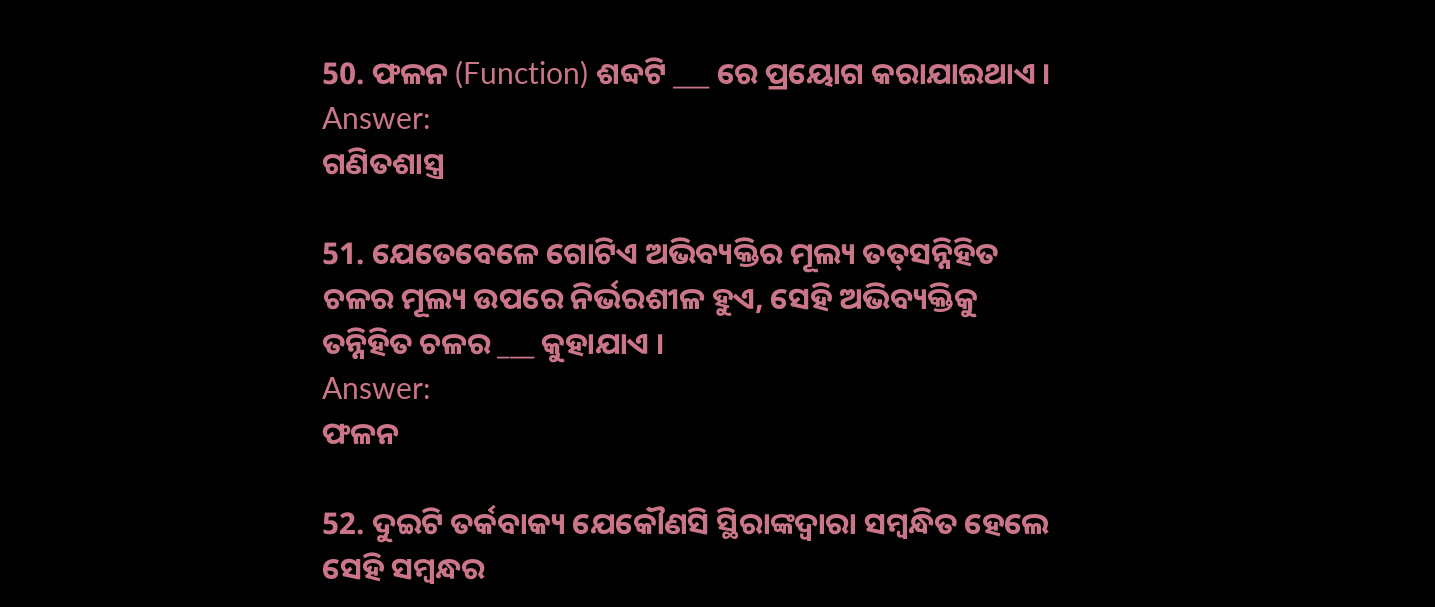50. ଫଳନ (Function) ଶବ୍ଦଟି ___ ରେ ପ୍ରୟୋଗ କରାଯାଇଥାଏ ।
Answer:
ଗଣିତଶାସ୍ତ୍ର

51. ଯେତେବେଳେ ଗୋଟିଏ ଅଭିବ୍ୟକ୍ତିର ମୂଲ୍ୟ ତତ୍‌ସନ୍ନିହିତ ଚଳର ମୂଲ୍ୟ ଉପରେ ନିର୍ଭରଶୀଳ ହୁଏ, ସେହି ଅଭିବ୍ୟକ୍ତିକୁ ତନ୍ନିହିତ ଚଳର ___ କୁହାଯାଏ ।
Answer:
ଫଳନ

52. ଦୁଇଟି ତର୍କବାକ୍ୟ ଯେକୌଣସି ସ୍ଥିରାଙ୍କଦ୍ୱାରା ସମ୍ବନ୍ଧିତ ହେଲେ ସେହି ସମ୍ବନ୍ଧର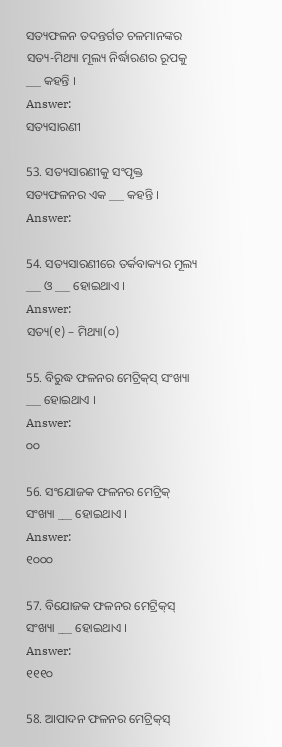ସତ୍ୟଫଳନ ତଦନ୍ତର୍ଗତ ଚଳମାନଙ୍କର ସତ୍ୟ-ମିଥ୍ୟା ମୂଲ୍ୟ ନିର୍ଦ୍ଧାରଣର ରୂପକୁ ___ କହନ୍ତି ।
Answer:
ସତ୍ୟସାରଣୀ

53. ସତ୍ୟସାରଣୀକୁ ସଂପୃକ୍ତ ସତ୍ୟଫଳନର ଏକ ___ କହନ୍ତି ।
Answer:

54. ସତ୍ୟସାରଣୀରେ ତର୍କବାକ୍ୟର ମୂଲ୍ୟ ___ ଓ ___ ହୋଇଥାଏ ।
Answer:
ସତ୍ୟ(୧) – ମିଥ୍ୟା(୦)

55. ବିରୁଦ୍ଧ ଫଳନର ମେଟ୍ରିକ୍‌ସ୍ ସଂଖ୍ୟା ___ ହୋଇଥାଏ ।
Answer:
୦୦

56. ସଂଯୋଜକ ଫଳନର ମେଟ୍ରିକ୍‌ ସଂଖ୍ୟା ___ ହୋଇଥାଏ ।
Answer:
୧୦୦୦

57. ବିଯୋଜକ ଫଳନର ମେଟ୍ରିକ୍‌ସ୍ ସଂଖ୍ୟା ___ ହୋଇଥାଏ ।
Answer:
୧୧୧୦

58. ଆପାଦନ ଫଳନର ମେଟ୍ରିକ୍‌ସ୍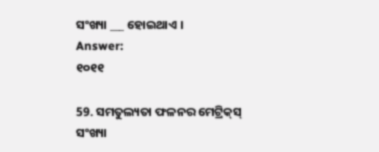ସଂଖ୍ୟା ___ ହୋଇଥାଏ ।
Answer:
୧୦୧୧

59. ସମତୁଲ୍ୟତା ଫଳନର ମେଟ୍ରିକ୍‌ସ୍ ସଂଖ୍ୟା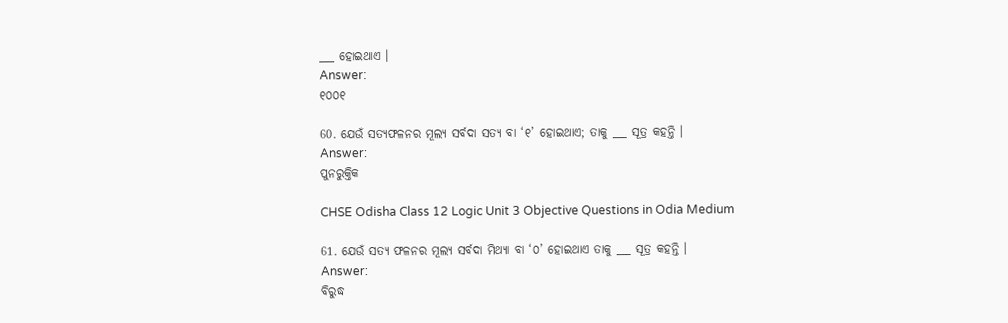___ ହୋଇଥାଏ ।
Answer:
୧୦୦୧

60. ଯେଉଁ ସତ୍ୟଫଳନର ମୂଲ୍ୟ ସର୍ବଦା ସତ୍ୟ ବା ‘୧’ ହୋଇଥାଏ; ତାକୁ ___ ସୂତ୍ର କହନ୍ତି ।
Answer:
ପୁନରୁକ୍ତିକ

CHSE Odisha Class 12 Logic Unit 3 Objective Questions in Odia Medium

61. ଯେଉଁ ସତ୍ୟ ଫଳନର ମୂଲ୍ୟ ସର୍ବଦା ମିଥ୍ୟା ବା ‘୦’ ହୋଇଥାଏ ତାକୁ ___ ସୂତ୍ର କହନ୍ତି ।
Answer:
ବିରୁଦ୍ଧ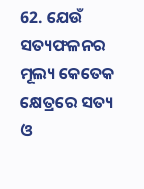62. ଯେଉଁ ସତ୍ୟଫଳନର ମୂଲ୍ୟ କେତେକ କ୍ଷେତ୍ରରେ ସତ୍ୟ ଓ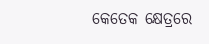କେତେକ କ୍ଷେତ୍ରରେ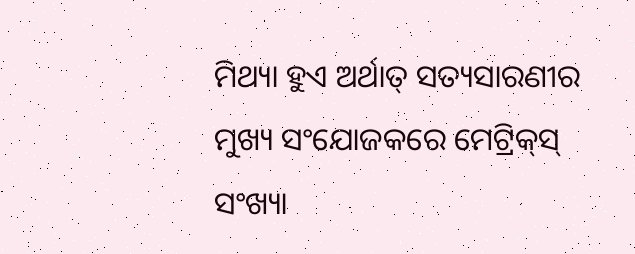ମିଥ୍ୟା ହୁଏ ଅର୍ଥାତ୍ ସତ୍ୟସାରଣୀର ମୁଖ୍ୟ ସଂଯୋଜକରେ ମେଟ୍ରିକ୍‌ସ୍ ସଂଖ୍ୟା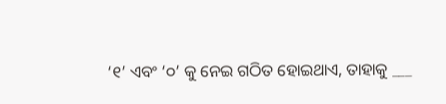‘୧’ ଏବଂ ‘୦’ କୁ ନେଇ ଗଠିତ ହୋଇଥାଏ, ତାହାକୁ ___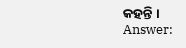କହନ୍ତି ।
Answer: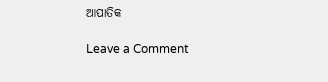ଆପାତିକ

Leave a Comment